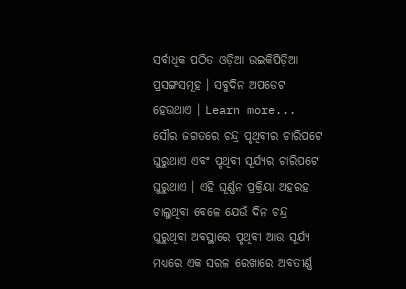ସର୍ବାଧିକ ପଠିତ ଓଡ଼ିଆ ଉଇକିପିଡ଼ିଆ ପ୍ରସଙ୍ଗସମୂହ । ସବୁଦିନ ଅପଡେଟ ହେଉଥାଏ । Learn more...
ସୌର ଜଗତରେ ଚନ୍ଦ୍ର ପୃଥିବୀର ଚାରିପଟେ ଘୁରୁଥାଏ ଏବଂ ପୃଥିବୀ ସୂର୍ଯ୍ୟର ଚାରିପଟେ ଘୁରୁଥାଏ । ଏହି ଘୂର୍ଣ୍ଣନ ପ୍ରକ୍ରିୟା ଅହରହ ଚାଲୁଥିବା ବେଳେ ଯେଉଁ ଦିନ ଚନ୍ଦ୍ର ଘୁରୁଥିବା ଅବସ୍ଥାରେ ପୃଥିବୀ ଆଉ ସୂର୍ଯ୍ୟ ମଧ୍ୟରେ ଏକ ସରଳ ରେଖାରେ ଅବତୀର୍ଣ୍ଣ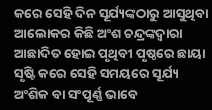କରେ ସେହି ଦିନ ସୂର୍ଯ୍ୟଙ୍କଠାରୁ ଆସୁଥିବା ଆଲୋକର କିଛି ଅଂଶ ଚନ୍ଦ୍ରଙ୍କଦ୍ୱାରା ଆଛାଦିତ ହୋଇ ପୃଥିବୀ ପୃଷ୍ଠରେ ଛାୟା ସୃଷ୍ଟି କରେ ସେହି ସମୟରେ ସୂର୍ଯ୍ୟ ଅଂଶିକ ବା ସଂପୂର୍ଣ୍ଣ ଭାବେ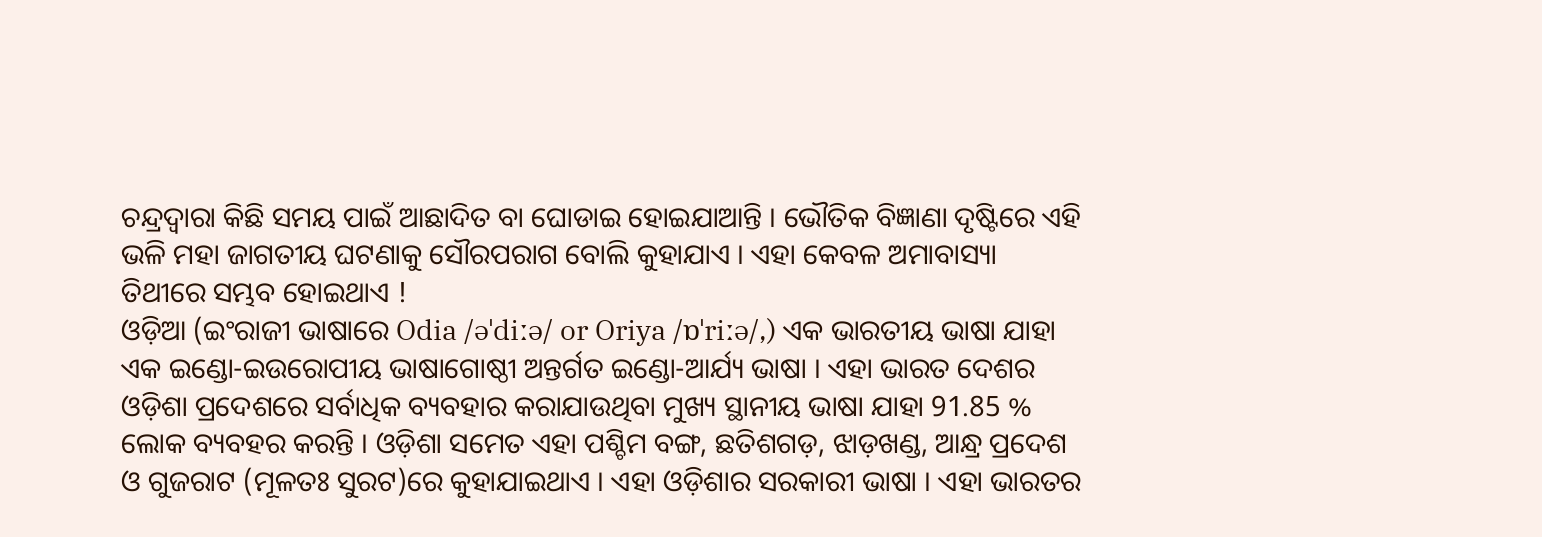ଚନ୍ଦ୍ରଦ୍ୱାରା କିଛି ସମୟ ପାଇଁ ଆଛାଦିତ ବା ଘୋଡାଇ ହୋଇଯାଆନ୍ତି । ଭୌତିକ ବିଜ୍ଞାଣା ଦୃଷ୍ଟିରେ ଏହି ଭଳି ମହା ଜାଗତୀୟ ଘଟଣାକୁ ସୌରପରାଗ ବୋଲି କୁହାଯାଏ । ଏହା କେବଳ ଅମାବାସ୍ୟା ତିଥୀରେ ସମ୍ଭବ ହୋଇଥାଏ !
ଓଡ଼ିଆ (ଇଂରାଜୀ ଭାଷାରେ Odia /əˈdiːə/ or Oriya /ɒˈriːə/,) ଏକ ଭାରତୀୟ ଭାଷା ଯାହା ଏକ ଇଣ୍ଡୋ-ଇଉରୋପୀୟ ଭାଷାଗୋଷ୍ଠୀ ଅନ୍ତର୍ଗତ ଇଣ୍ଡୋ-ଆର୍ଯ୍ୟ ଭାଷା । ଏହା ଭାରତ ଦେଶର ଓଡ଼ିଶା ପ୍ରଦେଶରେ ସର୍ବାଧିକ ବ୍ୟବହାର କରାଯାଉଥିବା ମୁଖ୍ୟ ସ୍ଥାନୀୟ ଭାଷା ଯାହା 91.85 % ଲୋକ ବ୍ୟବହର କରନ୍ତି । ଓଡ଼ିଶା ସମେତ ଏହା ପଶ୍ଚିମ ବଙ୍ଗ, ଛତିଶଗଡ଼, ଝାଡ଼ଖଣ୍ଡ, ଆନ୍ଧ୍ର ପ୍ରଦେଶ ଓ ଗୁଜରାଟ (ମୂଳତଃ ସୁରଟ)ରେ କୁହାଯାଇଥାଏ । ଏହା ଓଡ଼ିଶାର ସରକାରୀ ଭାଷା । ଏହା ଭାରତର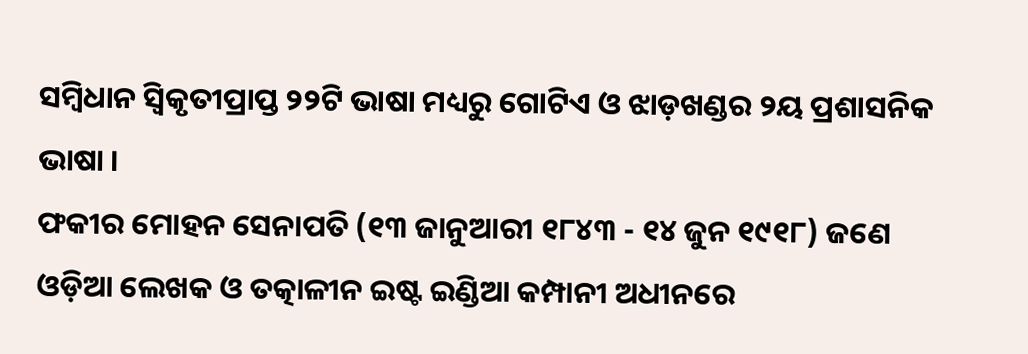ସମ୍ବିଧାନ ସ୍ୱିକୃତୀପ୍ରାପ୍ତ ୨୨ଟି ଭାଷା ମଧ୍ୟରୁ ଗୋଟିଏ ଓ ଝାଡ଼ଖଣ୍ଡର ୨ୟ ପ୍ରଶାସନିକ ଭାଷା ।
ଫକୀର ମୋହନ ସେନାପତି (୧୩ ଜାନୁଆରୀ ୧୮୪୩ - ୧୪ ଜୁନ ୧୯୧୮) ଜଣେ ଓଡ଼ିଆ ଲେଖକ ଓ ତତ୍କାଳୀନ ଇଷ୍ଟ ଇଣ୍ଡିଆ କମ୍ପାନୀ ଅଧୀନରେ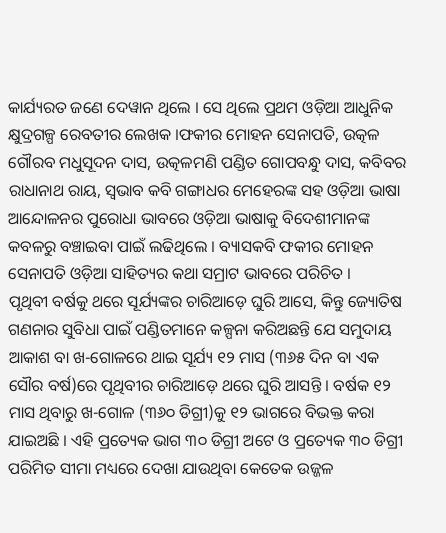କାର୍ଯ୍ୟରତ ଜଣେ ଦେୱାନ ଥିଲେ । ସେ ଥିଲେ ପ୍ରଥମ ଓଡ଼ିଆ ଆଧୁନିକ କ୍ଷୁଦ୍ରଗଳ୍ପ ରେବତୀର ଲେଖକ ।ଫକୀର ମୋହନ ସେନାପତି, ଉତ୍କଳ ଗୌରବ ମଧୁସୂଦନ ଦାସ, ଉତ୍କଳମଣି ପଣ୍ଡିତ ଗୋପବନ୍ଧୁ ଦାସ, କବିବର ରାଧାନାଥ ରାୟ, ସ୍ୱଭାବ କବି ଗଙ୍ଗାଧର ମେହେରଙ୍କ ସହ ଓଡ଼ିଆ ଭାଷା ଆନ୍ଦୋଳନର ପୁରୋଧା ଭାବରେ ଓଡ଼ିଆ ଭାଷାକୁ ବିଦେଶୀମାନଙ୍କ କବଳରୁ ବଞ୍ଚାଇବା ପାଇଁ ଲଢିଥିଲେ । ବ୍ୟାସକବି ଫକୀର ମୋହନ ସେନାପତି ଓଡ଼ିଆ ସାହିତ୍ୟର କଥା ସମ୍ରାଟ ଭାବରେ ପରିଚିତ ।
ପୃଥିବୀ ବର୍ଷକୁ ଥରେ ସୂର୍ଯ୍ୟଙ୍କର ଚାରିଆଡ଼େ ଘୁରି ଆସେ, କିନ୍ତୁ ଜ୍ୟୋତିଷ ଗଣନାର ସୁବିଧା ପାଇଁ ପଣ୍ଡିତମାନେ କଳ୍ପନା କରିଅଛନ୍ତି ଯେ ସମୁଦାୟ ଆକାଶ ବା ଖ-ଗୋଳରେ ଥାଇ ସୂର୍ଯ୍ୟ ୧୨ ମାସ (୩୬୫ ଦିନ ବା ଏକ ସୌର ବର୍ଷ)ରେ ପୃଥିବୀର ଚାରିଆଡ଼େ ଥରେ ଘୁରି ଆସନ୍ତି । ବର୍ଷକ ୧୨ ମାସ ଥିବାରୁ ଖ-ଗୋଳ (୩୬୦ ଡିଗ୍ରୀ)କୁ ୧୨ ଭାଗରେ ବିଭକ୍ତ କରା ଯାଇଅଛି । ଏହି ପ୍ରତ୍ୟେକ ଭାଗ ୩୦ ଡିଗ୍ରୀ ଅଟେ ଓ ପ୍ରତ୍ୟେକ ୩୦ ଡିଗ୍ରୀ ପରିମିତ ସୀମା ମଧ୍ୟରେ ଦେଖା ଯାଉଥିବା କେତେକ ଉଜ୍ଜଳ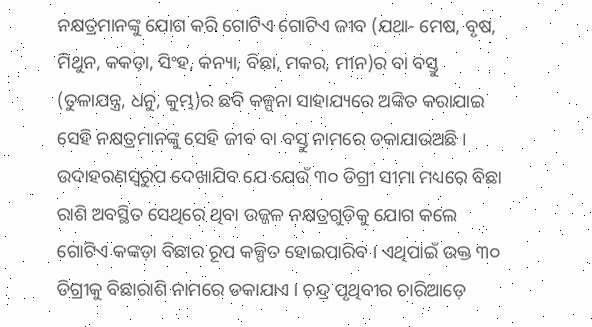ନକ୍ଷତ୍ରମାନଙ୍କୁ ଯୋଗ କରି ଗୋଟିଏ ଗୋଟିଏ ଜୀବ (ଯଥା- ମେଷ, ବୃଷ, ମିଥୁନ, କକଡ଼ା, ସିଂହ, କନ୍ୟା, ବିଛା, ମକର, ମୀନ)ର ବା ବସ୍ତୁ (ତୁଳାଯନ୍ତ୍ର, ଧନୁ, କୁମ୍ଭ)ର ଛବି କଳ୍ପନା ସାହାଯ୍ୟରେ ଅଙ୍କିତ କରାଯାଇ ସେହି ନକ୍ଷତ୍ରମାନଙ୍କୁ ସେହି ଜୀବ ବା ବସ୍ତୁ ନାମରେ ଡକାଯାଉଅଛି । ଉଦାହରଣସ୍ୱରୁପ ଦେଖାଯିବ ଯେ ଯେଉଁ ୩୦ ଡିଗ୍ରୀ ସୀମା ମଧ୍ୟରେ ବିଛା ରାଶି ଅବସ୍ଥିତ ସେଥିରେ ଥିବା ଉଜ୍ଜଳ ନକ୍ଷତ୍ରଗୁଡ଼ିକୁ ଯୋଗ କଲେ ଗୋଟିଏ କଙ୍କଡ଼ା ବିଛାର ରୂପ କଳ୍ପିତ ହୋଇପାରିବ । ଏଥିପାଇଁ ଉକ୍ତ ୩୦ ଡିଗ୍ରୀକୁ ବିଛାରାଶି ନାମରେ ଡକାଯାଏ । ଚନ୍ଦ୍ର ପୃଥିବୀର ଚାରିଆଡ଼େ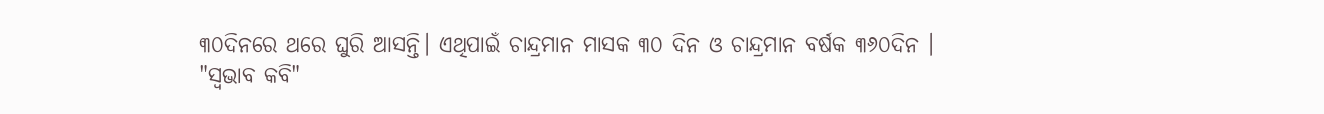୩୦ଦିନରେ ଥରେ ଘୁରି ଆସନ୍ତି। ଏଥିପାଇଁ ଚାନ୍ଦ୍ରମାନ ମାସକ ୩୦ ଦିନ ଓ ଚାନ୍ଦ୍ରମାନ ବର୍ଷକ ୩୬୦ଦିନ ।
"ସ୍ୱଭାବ କବି"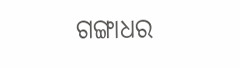ଗଙ୍ଗାଧର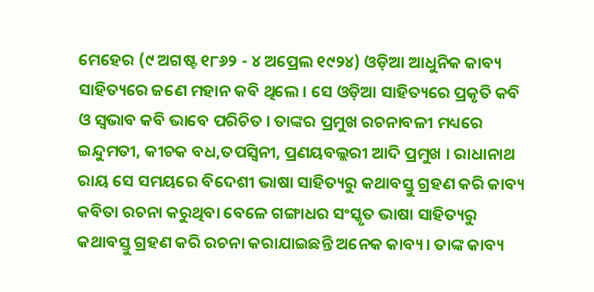ମେହେର (୯ ଅଗଷ୍ଟ ୧୮୬୨ - ୪ ଅପ୍ରେଲ ୧୯୨୪) ଓଡ଼ିଆ ଆଧୁନିକ କାବ୍ୟ ସାହିତ୍ୟରେ ଜଣେ ମହାନ କବି ଥିଲେ । ସେ ଓଡ଼ିଆ ସାହିତ୍ୟରେ ପ୍ରକୃତି କବି ଓ ସ୍ୱଭାବ କବି ଭାବେ ପରିଚିତ । ତାଙ୍କର ପ୍ରମୁଖ ରଚନାବଳୀ ମଧ୍ୟରେ ଇନ୍ଦୁମତୀ, କୀଚକ ବଧ,ତପସ୍ୱିନୀ, ପ୍ରଣୟବଲ୍ଲରୀ ଆଦି ପ୍ରମୁଖ । ରାଧାନାଥ ରାୟ ସେ ସମୟରେ ବିଦେଶୀ ଭାଷା ସାହିତ୍ୟରୁ କଥାବସ୍ତୁ ଗ୍ରହଣ କରି କାବ୍ୟ କବିତା ରଚନା କରୁଥିବା ବେଳେ ଗଙ୍ଗାଧର ସଂସ୍କୃତ ଭାଷା ସାହିତ୍ୟରୁ କଥାବସ୍ତୁ ଗ୍ରହଣ କରି ରଚନା କରାଯାଇଛନ୍ତି ଅନେକ କାବ୍ୟ। ତାଙ୍କ କାବ୍ୟ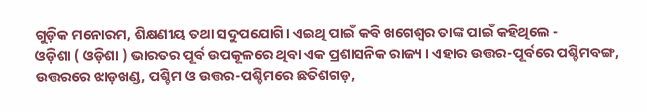ଗୁଡ଼ିକ ମନୋରମ, ଶିକ୍ଷଣୀୟ ତଥା ସଦୁପଯୋଗି। ଏଇଥି ପାଇଁ କବି ଖଗେଶ୍ବର ତାଙ୍କ ପାଇଁ କହିଥିଲେ -
ଓଡ଼ିଶା ( ଓଡ଼ିଶା ) ଭାରତର ପୂର୍ବ ଉପକୂଳରେ ଥିବା ଏକ ପ୍ରଶାସନିକ ରାଜ୍ୟ । ଏହାର ଉତ୍ତର-ପୂର୍ବରେ ପଶ୍ଚିମବଙ୍ଗ, ଉତ୍ତରରେ ଝାଡ଼ଖଣ୍ଡ, ପଶ୍ଚିମ ଓ ଉତ୍ତର-ପଶ୍ଚିମରେ ଛତିଶଗଡ଼,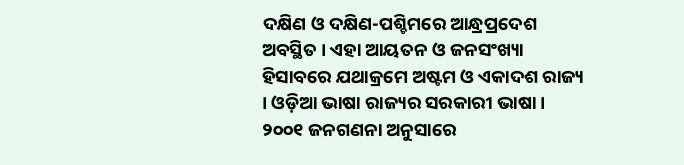ଦକ୍ଷିଣ ଓ ଦକ୍ଷିଣ-ପଶ୍ଚିମରେ ଆନ୍ଧ୍ରପ୍ରଦେଶ ଅବସ୍ଥିତ । ଏହା ଆୟତନ ଓ ଜନସଂଖ୍ୟା ହିସାବରେ ଯଥାକ୍ରମେ ଅଷ୍ଟମ ଓ ଏକାଦଶ ରାଜ୍ୟ । ଓଡ଼ିଆ ଭାଷା ରାଜ୍ୟର ସରକାରୀ ଭାଷା । ୨୦୦୧ ଜନଗଣନା ଅନୁସାରେ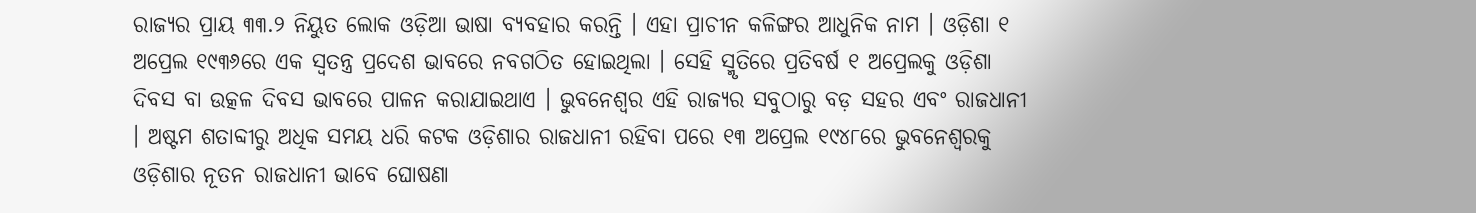ରାଜ୍ୟର ପ୍ରାୟ ୩୩.୨ ନିୟୁତ ଲୋକ ଓଡ଼ିଆ ଭାଷା ବ୍ୟବହାର କରନ୍ତି । ଏହା ପ୍ରାଚୀନ କଳିଙ୍ଗର ଆଧୁନିକ ନାମ । ଓଡ଼ିଶା ୧ ଅପ୍ରେଲ ୧୯୩୬ରେ ଏକ ସ୍ୱତନ୍ତ୍ର ପ୍ରଦେଶ ଭାବରେ ନବଗଠିତ ହୋଇଥିଲା । ସେହି ସ୍ମୃତିରେ ପ୍ରତିବର୍ଷ ୧ ଅପ୍ରେଲକୁ ଓଡ଼ିଶା ଦିବସ ବା ଉତ୍କଳ ଦିବସ ଭାବରେ ପାଳନ କରାଯାଇଥାଏ । ଭୁବନେଶ୍ୱର ଏହି ରାଜ୍ୟର ସବୁଠାରୁ ବଡ଼ ସହର ଏବଂ ରାଜଧାନୀ । ଅଷ୍ଟମ ଶତାବ୍ଦୀରୁ ଅଧିକ ସମୟ ଧରି କଟକ ଓଡ଼ିଶାର ରାଜଧାନୀ ରହିବା ପରେ ୧୩ ଅପ୍ରେଲ ୧୯୪୮ରେ ଭୁବନେଶ୍ୱରକୁ ଓଡ଼ିଶାର ନୂତନ ରାଜଧାନୀ ଭାବେ ଘୋଷଣା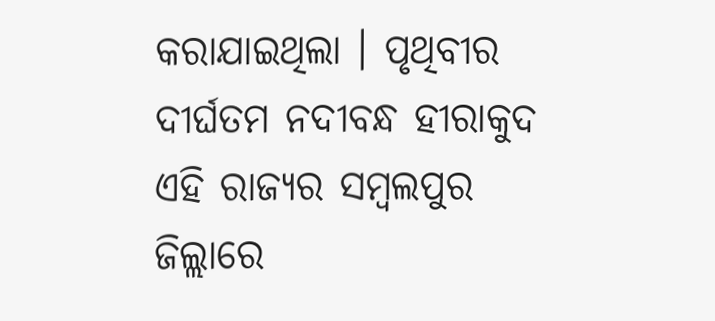କରାଯାଇଥିଲା । ପୃଥିବୀର ଦୀର୍ଘତମ ନଦୀବନ୍ଧ ହୀରାକୁଦ ଏହି ରାଜ୍ୟର ସମ୍ବଲପୁର ଜିଲ୍ଲାରେ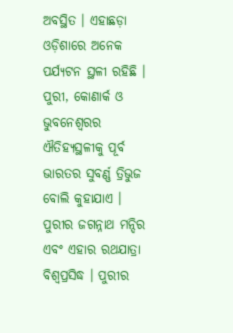ଅବସ୍ଥିତ । ଏହାଛଡ଼ା ଓଡ଼ିଶାରେ ଅନେକ ପର୍ଯ୍ୟଟନ ସ୍ଥଳୀ ରହିଛି । ପୁରୀ, କୋଣାର୍କ ଓ ଭୁବନେଶ୍ୱରର ଐତିହ୍ୟସ୍ଥଳୀକୁ ପୂର୍ବ ଭାରତର ସୁବର୍ଣ୍ଣ ତ୍ରିଭୁଜ ବୋଲି କୁହାଯାଏ । ପୁରୀର ଜଗନ୍ନାଥ ମନ୍ଦିର ଏବଂ ଏହାର ରଥଯାତ୍ରା ବିଶ୍ୱପ୍ରସିଦ୍ଧ । ପୁରୀର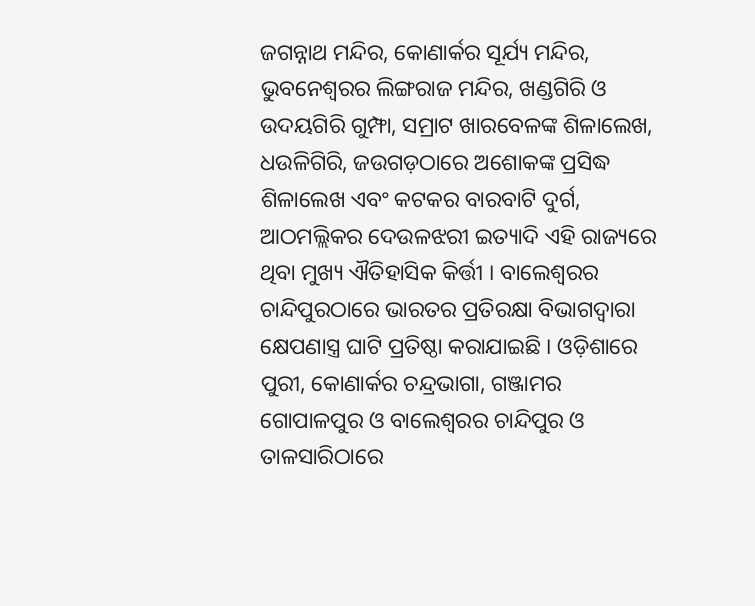ଜଗନ୍ନାଥ ମନ୍ଦିର, କୋଣାର୍କର ସୂର୍ଯ୍ୟ ମନ୍ଦିର, ଭୁବନେଶ୍ୱରର ଲିଙ୍ଗରାଜ ମନ୍ଦିର, ଖଣ୍ଡଗିରି ଓ ଉଦୟଗିରି ଗୁମ୍ଫା, ସମ୍ରାଟ ଖାରବେଳଙ୍କ ଶିଳାଲେଖ, ଧଉଳିଗିରି, ଜଉଗଡ଼ଠାରେ ଅଶୋକଙ୍କ ପ୍ରସିଦ୍ଧ ଶିଳାଲେଖ ଏବଂ କଟକର ବାରବାଟି ଦୁର୍ଗ, ଆଠମଲ୍ଲିକର ଦେଉଳଝରୀ ଇତ୍ୟାଦି ଏହି ରାଜ୍ୟରେ ଥିବା ମୁଖ୍ୟ ଐତିହାସିକ କିର୍ତ୍ତୀ । ବାଲେଶ୍ୱରର ଚାନ୍ଦିପୁରଠାରେ ଭାରତର ପ୍ରତିରକ୍ଷା ବିଭାଗଦ୍ୱାରା କ୍ଷେପଣାସ୍ତ୍ର ଘାଟି ପ୍ରତିଷ୍ଠା କରାଯାଇଛି । ଓଡ଼ିଶାରେ ପୁରୀ, କୋଣାର୍କର ଚନ୍ଦ୍ରଭାଗା, ଗଞ୍ଜାମର ଗୋପାଳପୁର ଓ ବାଲେଶ୍ୱରର ଚାନ୍ଦିପୁର ଓ ତାଳସାରିଠାରେ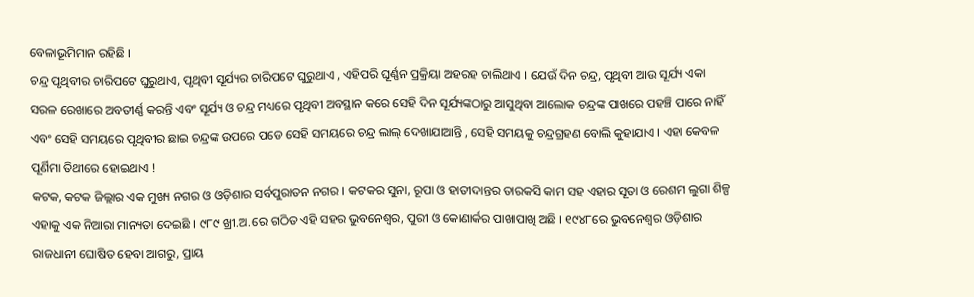ବେଳାଭୂମିମାନ ରହିଛି ।
ଚନ୍ଦ୍ର ପୃଥିବୀର ଚାରିପଟେ ଘୁରୁଥାଏ, ପୃଥିବୀ ସୂର୍ଯ୍ୟର ଚାରିପଟେ ଘୁରୁଥାଏ , ଏହିପରି ଘୂର୍ଣ୍ଣନ ପ୍ରକ୍ରିୟା ଅହରହ ଚାଲିଥାଏ । ଯେଉଁ ଦିନ ଚନ୍ଦ୍ର, ପୃଥିବୀ ଆଉ ସୂର୍ଯ୍ୟ ଏକା ସରଳ ରେଖାରେ ଅବତୀର୍ଣ୍ଣ କରନ୍ତି ଏବଂ ସୂର୍ଯ୍ୟ ଓ ଚନ୍ଦ୍ର ମଧ୍ୟରେ ପୃଥିବୀ ଅବସ୍ଥାନ କରେ ସେହି ଦିନ ସୂର୍ଯ୍ୟଙ୍କଠାରୁ ଆସୁଥିବା ଆଲୋକ ଚନ୍ଦ୍ରଙ୍କ ପାଖରେ ପହଞ୍ଚି ପାରେ ନାହିଁ ଏବଂ ସେହି ସମୟରେ ପୃଥିବୀର ଛାଇ ଚନ୍ଦ୍ରଙ୍କ ଉପରେ ପଡେ ସେହି ସମୟରେ ଚନ୍ଦ୍ର ଲାଲ୍ ଦେଖାଯାଆନ୍ତି , ସେହି ସମୟକୁ ଚନ୍ଦ୍ରଗ୍ରହଣ ବୋଲି କୁହାଯାଏ । ଏହା କେବଳ ପୂର୍ଣିମା ତିଥୀରେ ହୋଇଥାଏ !
କଟକ, କଟକ ଜିଲ୍ଲାର ଏକ ମୁଖ୍ୟ ନଗର ଓ ଓଡ଼ିଶାର ସର୍ବପୁରାତନ ନଗର । କଟକର ସୁନା, ରୂପା ଓ ହାତୀଦାନ୍ତର ତାରକସି କାମ ସହ ଏହାର ସୂତା ଓ ରେଶମ ଲୁଗା ଶିଳ୍ପ ଏହାକୁ ଏକ ନିଆରା ମାନ୍ୟତା ଦେଇଛି । ୯୮୯ ଖ୍ରୀ.ଅ.ରେ ଗଠିତ ଏହି ସହର ଭୁବନେଶ୍ୱର, ପୁରୀ ଓ କୋଣାର୍କର ପାଖାପାଖି ଅଛି । ୧୯୪୮ରେ ଭୁବନେଶ୍ୱର ଓଡ଼ିଶାର ରାଜଧାନୀ ଘୋଷିତ ହେବା ଆଗରୁ, ପ୍ରାୟ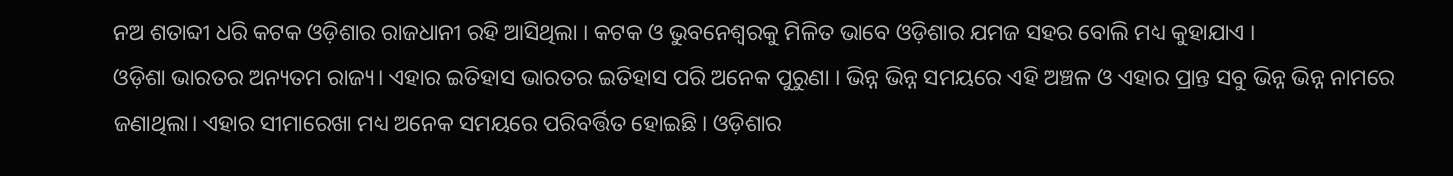ନଅ ଶତାବ୍ଦୀ ଧରି କଟକ ଓଡ଼ିଶାର ରାଜଧାନୀ ରହି ଆସିଥିଲା । କଟକ ଓ ଭୁବନେଶ୍ୱରକୁ ମିଳିତ ଭାବେ ଓଡ଼ିଶାର ଯମଜ ସହର ବୋଲି ମଧ୍ୟ କୁହାଯାଏ ।
ଓଡ଼ିଶା ଭାରତର ଅନ୍ୟତମ ରାଜ୍ୟ। ଏହାର ଇତିହାସ ଭାରତର ଇତିହାସ ପରି ଅନେକ ପୁରୁଣା । ଭିନ୍ନ ଭିନ୍ନ ସମୟରେ ଏହି ଅଞ୍ଚଳ ଓ ଏହାର ପ୍ରାନ୍ତ ସବୁ ଭିନ୍ନ ଭିନ୍ନ ନାମରେ ଜଣାଥିଲା। ଏହାର ସୀମାରେଖା ମଧ୍ୟ ଅନେକ ସମୟରେ ପରିବର୍ତ୍ତିତ ହୋଇଛି । ଓଡ଼ିଶାର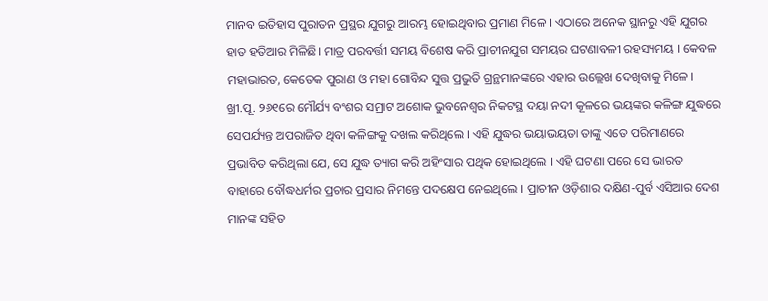ମାନବ ଇତିହାସ ପୁରାତନ ପ୍ରସ୍ଥର ଯୁଗରୁ ଆରମ୍ଭ ହୋଇଥିବାର ପ୍ରମାଣ ମିଳେ । ଏଠାରେ ଅନେକ ସ୍ଥାନରୁ ଏହି ଯୁଗର ହାତ ହତିଆର ମିଳିଛି। ମାତ୍ର ପରବର୍ତ୍ତୀ ସମୟ ବିଶେଷ କରି ପ୍ରାଚୀନଯୁଗ ସମୟର ଘଟଣାବଳୀ ରହସ୍ୟମୟ । କେବଳ ମହାଭାରତ, କେତେକ ପୁରାଣ ଓ ମହା ଗୋବିନ୍ଦ ସୁତ୍ତ ପ୍ରଭୁତି ଗ୍ରନ୍ଥମାନଙ୍କରେ ଏହାର ଉଲ୍ଲେଖ ଦେଖିବାକୁ ମିଳେ । ଖ୍ରୀ.ପୂ. ୨୬୧ରେ ମୌର୍ଯ୍ୟ ବଂଶର ସମ୍ରାଟ ଅଶୋକ ଭୁବନେଶ୍ୱର ନିକଟସ୍ଥ ଦୟା ନଦୀ କୂଳରେ ଭୟଙ୍କର କଳିଙ୍ଗ ଯୁଦ୍ଧରେ ସେପର୍ଯ୍ୟନ୍ତ ଅପରାଜିତ ଥିବା କଳିଙ୍ଗକୁ ଦଖଲ କରିଥିଲେ । ଏହି ଯୁଦ୍ଧର ଭୟାଭୟତା ତାଙ୍କୁ ଏତେ ପରିମାଣରେ ପ୍ରଭାବିତ କରିଥିଲା ଯେ, ସେ ଯୁଦ୍ଧ ତ୍ୟାଗ କରି ଅହିଂସାର ପଥିକ ହୋଇଥିଲେ । ଏହି ଘଟଣା ପରେ ସେ ଭାରତ ବାହାରେ ବୌଦ୍ଧଧର୍ମର ପ୍ରଚାର ପ୍ରସାର ନିମନ୍ତେ ପଦକ୍ଷେପ ନେଇଥିଲେ । ପ୍ରାଚୀନ ଓଡ଼ିଶାର ଦକ୍ଷିଣ-ପୁର୍ବ ଏସିଆର ଦେଶ ମାନଙ୍କ ସହିତ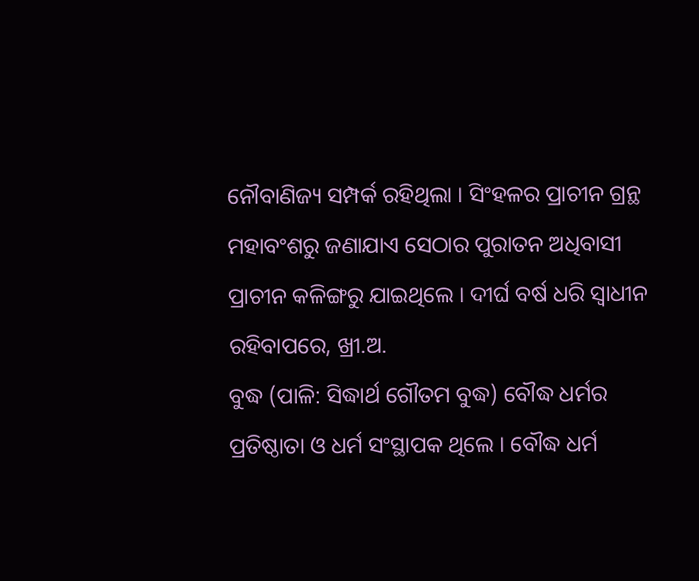ନୌବାଣିଜ୍ୟ ସମ୍ପର୍କ ରହିଥିଲା । ସିଂହଳର ପ୍ରାଚୀନ ଗ୍ରନ୍ଥ ମହାବଂଶରୁ ଜଣାଯାଏ ସେଠାର ପୁରାତନ ଅଧିବାସୀ ପ୍ରାଚୀନ କଳିଙ୍ଗରୁ ଯାଇଥିଲେ । ଦୀର୍ଘ ବର୍ଷ ଧରି ସ୍ୱାଧୀନ ରହିବାପରେ, ଖ୍ରୀ.ଅ.
ବୁଦ୍ଧ (ପାଳି: ସିଦ୍ଧାର୍ଥ ଗୌତମ ବୁଦ୍ଧ) ବୌଦ୍ଧ ଧର୍ମର ପ୍ରତିଷ୍ଠାତା ଓ ଧର୍ମ ସଂସ୍ଥାପକ ଥିଲେ । ବୌଦ୍ଧ ଧର୍ମ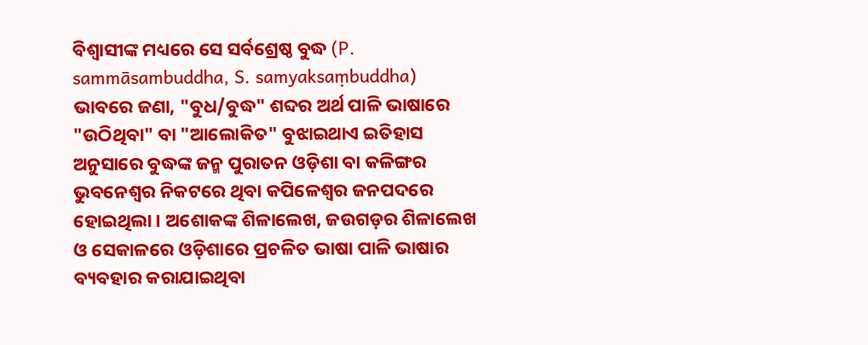ବିଶ୍ୱାସୀଙ୍କ ମଧ୍ୟରେ ସେ ସର୍ବଶ୍ରେଷ୍ଠ ବୁଦ୍ଧ (P. sammāsambuddha, S. samyaksaṃbuddha) ଭାବରେ ଜଣା, "ବୁଧ/ବୁଦ୍ଧ" ଶବ୍ଦର ଅର୍ଥ ପାଳି ଭାଷାରେ "ଉଠିଥିବା" ବା "ଆଲୋକିତ" ବୁଝାଇଥାଏ ଇତିହାସ ଅନୁସାରେ ବୁଦ୍ଧଙ୍କ ଜନ୍ମ ପୁରାତନ ଓଡ଼ିଶା ବା କଳିଙ୍ଗର ଭୁବନେଶ୍ୱର ନିକଟରେ ଥିବା କପିଳେଶ୍ୱର ଜନପଦରେ ହୋଇଥିଲା । ଅଶୋକଙ୍କ ଶିଳାଲେଖ, ଜଉଗଡ଼ର ଶିଳାଲେଖ ଓ ସେକାଳରେ ଓଡ଼ିଶାରେ ପ୍ରଚଳିତ ଭାଷା ପାଳି ଭାଷାର ବ୍ୟବହାର କରାଯାଇଥିବା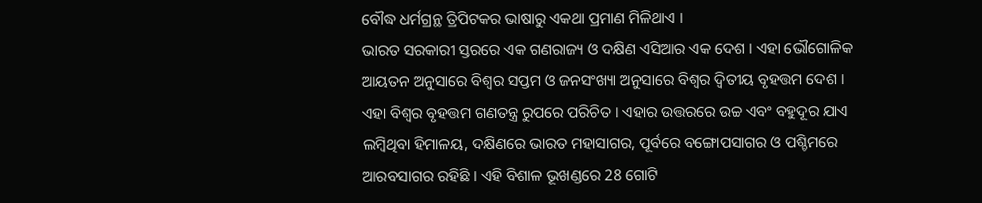ବୌଦ୍ଧ ଧର୍ମଗ୍ରନ୍ଥ ତ୍ରିପିଟକର ଭାଷାରୁ ଏକଥା ପ୍ରମାଣ ମିଳିଥାଏ ।
ଭାରତ ସରକାରୀ ସ୍ତରରେ ଏକ ଗଣରାଜ୍ୟ ଓ ଦକ୍ଷିଣ ଏସିଆର ଏକ ଦେଶ । ଏହା ଭୌଗୋଳିକ ଆୟତନ ଅନୁସାରେ ବିଶ୍ୱର ସପ୍ତମ ଓ ଜନସଂଖ୍ୟା ଅନୁସାରେ ବିଶ୍ୱର ଦ୍ୱିତୀୟ ବୃହତ୍ତମ ଦେଶ । ଏହା ବିଶ୍ୱର ବୃହତ୍ତମ ଗଣତନ୍ତ୍ର ରୁପରେ ପରିଚିତ । ଏହାର ଉତ୍ତରରେ ଉଚ୍ଚ ଏବଂ ବହୁଦୂର ଯାଏ ଲମ୍ବିଥିବା ହିମାଳୟ, ଦକ୍ଷିଣରେ ଭାରତ ମହାସାଗର, ପୂର୍ବରେ ବଙ୍ଗୋପସାଗର ଓ ପଶ୍ଚିମରେ ଆରବସାଗର ରହିଛି । ଏହି ବିଶାଳ ଭୂଖଣ୍ଡରେ 28 ଗୋଟି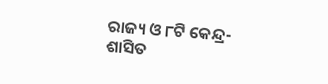ରାଜ୍ୟ ଓ ୮ଟି କେନ୍ଦ୍ର-ଶାସିତ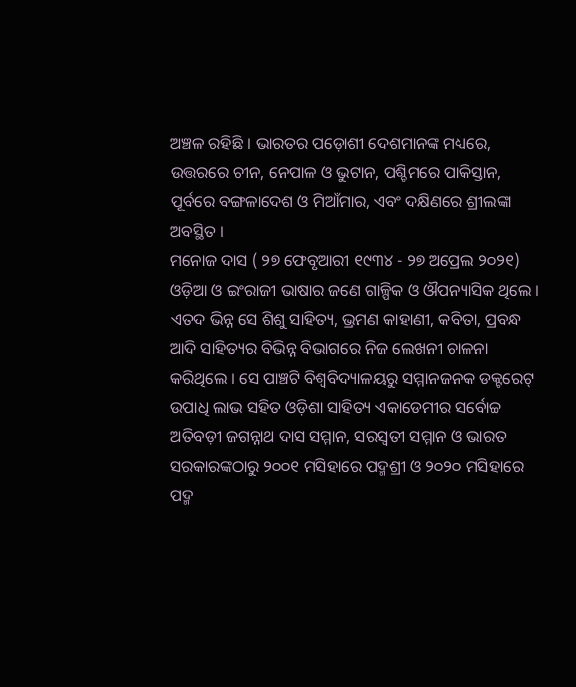ଅଞ୍ଚଳ ରହିଛି । ଭାରତର ପଡ଼ୋଶୀ ଦେଶମାନଙ୍କ ମଧ୍ୟରେ, ଉତ୍ତରରେ ଚୀନ, ନେପାଳ ଓ ଭୁଟାନ, ପଶ୍ଚିମରେ ପାକିସ୍ତାନ, ପୂର୍ବରେ ବଙ୍ଗଳାଦେଶ ଓ ମିଆଁମାର, ଏବଂ ଦକ୍ଷିଣରେ ଶ୍ରୀଲଙ୍କା ଅବସ୍ଥିତ ।
ମନୋଜ ଦାସ ( ୨୭ ଫେବୃଆରୀ ୧୯୩୪ - ୨୭ ଅପ୍ରେଲ ୨୦୨୧) ଓଡ଼ିଆ ଓ ଇଂରାଜୀ ଭାଷାର ଜଣେ ଗାଳ୍ପିକ ଓ ଔପନ୍ୟାସିକ ଥିଲେ । ଏତଦ ଭିନ୍ନ ସେ ଶିଶୁ ସାହିତ୍ୟ, ଭ୍ରମଣ କାହାଣୀ, କବିତା, ପ୍ରବନ୍ଧ ଆଦି ସାହିତ୍ୟର ବିଭିନ୍ନ ବିଭାଗରେ ନିଜ ଲେଖନୀ ଚାଳନା କରିଥିଲେ । ସେ ପାଞ୍ଚଟି ବିଶ୍ୱବିଦ୍ୟାଳୟରୁ ସମ୍ମାନଜନକ ଡକ୍ଟରେଟ୍ ଉପାଧି ଲାଭ ସହିତ ଓଡ଼ିଶା ସାହିତ୍ୟ ଏକାଡେମୀର ସର୍ବୋଚ୍ଚ ଅତିବଡ଼ୀ ଜଗନ୍ନାଥ ଦାସ ସମ୍ମାନ, ସରସ୍ୱତୀ ସମ୍ମାନ ଓ ଭାରତ ସରକାରଙ୍କଠାରୁ ୨୦୦୧ ମସିହାରେ ପଦ୍ମଶ୍ରୀ ଓ ୨୦୨୦ ମସିହାରେ ପଦ୍ମ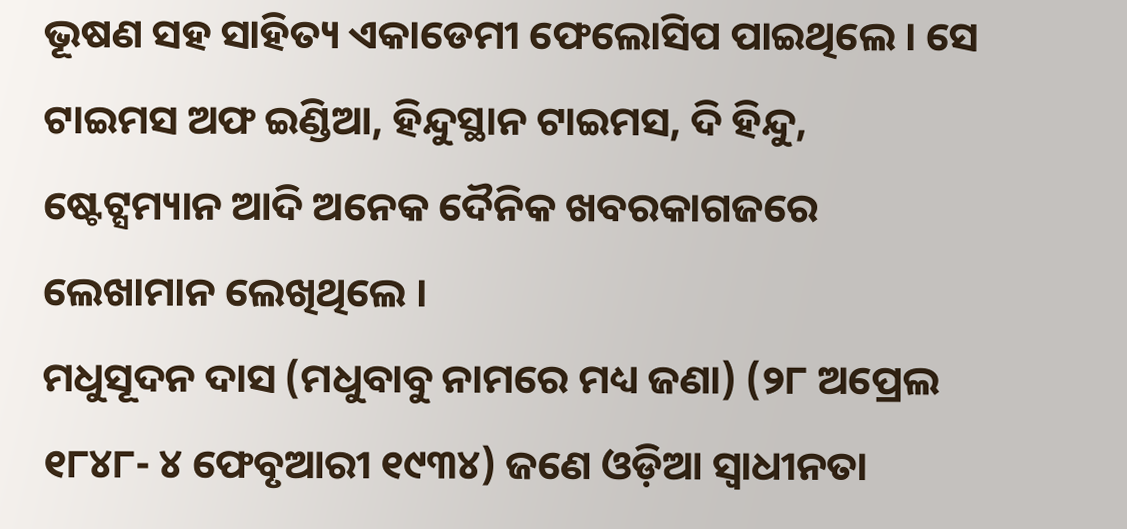ଭୂଷଣ ସହ ସାହିତ୍ୟ ଏକାଡେମୀ ଫେଲୋସିପ ପାଇଥିଲେ । ସେ ଟାଇମସ ଅଫ ଇଣ୍ଡିଆ, ହିନ୍ଦୁସ୍ଥାନ ଟାଇମସ, ଦି ହିନ୍ଦୁ, ଷ୍ଟେଟ୍ସମ୍ୟାନ ଆଦି ଅନେକ ଦୈନିକ ଖବରକାଗଜରେ ଲେଖାମାନ ଲେଖିଥିଲେ ।
ମଧୁସୂଦନ ଦାସ (ମଧୁବାବୁ ନାମରେ ମଧ୍ୟ ଜଣା) (୨୮ ଅପ୍ରେଲ ୧୮୪୮- ୪ ଫେବୃଆରୀ ୧୯୩୪) ଜଣେ ଓଡ଼ିଆ ସ୍ୱାଧୀନତା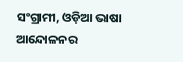ସଂଗ୍ରାମୀ, ଓଡ଼ିଆ ଭାଷା ଆନ୍ଦୋଳନର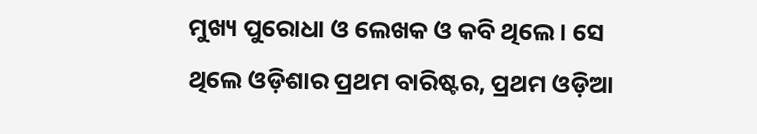ମୁଖ୍ୟ ପୁରୋଧା ଓ ଲେଖକ ଓ କବି ଥିଲେ । ସେ ଥିଲେ ଓଡ଼ିଶାର ପ୍ରଥମ ବାରିଷ୍ଟର, ପ୍ରଥମ ଓଡ଼ିଆ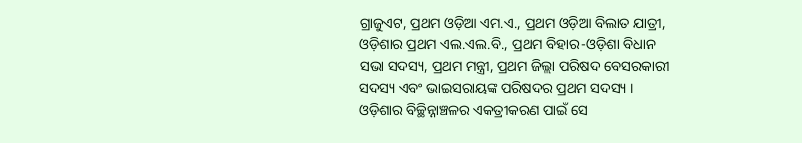ଗ୍ରାଜୁଏଟ, ପ୍ରଥମ ଓଡ଼ିଆ ଏମ.ଏ., ପ୍ରଥମ ଓଡ଼ିଆ ବିଲାତ ଯାତ୍ରୀ, ଓଡ଼ିଶାର ପ୍ରଥମ ଏଲ.ଏଲ.ବି., ପ୍ରଥମ ବିହାର-ଓଡ଼ିଶା ବିଧାନ ସଭା ସଦସ୍ୟ, ପ୍ରଥମ ମନ୍ତ୍ରୀ, ପ୍ରଥମ ଜିଲ୍ଲା ପରିଷଦ ବେସରକାରୀ ସଦସ୍ୟ ଏବଂ ଭାଇସରାୟଙ୍କ ପରିଷଦର ପ୍ରଥମ ସଦସ୍ୟ । ଓଡ଼ିଶାର ବିଚ୍ଛିନ୍ନାଞ୍ଚଳର ଏକତ୍ରୀକରଣ ପାଇଁ ସେ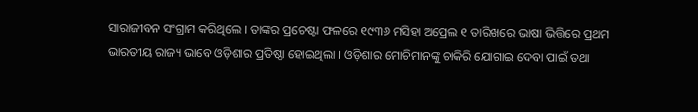ସାରାଜୀବନ ସଂଗ୍ରାମ କରିଥିଲେ । ତାଙ୍କର ପ୍ରଚେଷ୍ଟା ଫଳରେ ୧୯୩୬ ମସିହା ଅପ୍ରେଲ ୧ ତାରିଖରେ ଭାଷା ଭିତ୍ତିରେ ପ୍ରଥମ ଭାରତୀୟ ରାଜ୍ୟ ଭାବେ ଓଡ଼ିଶାର ପ୍ରତିଷ୍ଠା ହୋଇଥିଲା । ଓଡ଼ିଶାର ମୋଚିମାନଙ୍କୁ ଚାକିରି ଯୋଗାଇ ଦେବା ପାଇଁ ତଥା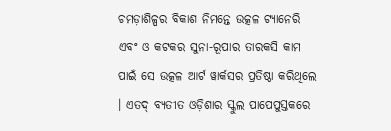ଚମଡ଼ାଶିଳ୍ପର ବିକାଶ ନିମନ୍ତେ ଉତ୍କଳ ଟ୍ୟାନେରି ଏବଂ ଓ କଟକର ସୁନା-ରୂପାର ତାରକସି କାମ ପାଇଁ ସେ ଉତ୍କଳ ଆର୍ଟ ୱାର୍କସର ପ୍ରତିଷ୍ଠା କରିଥିଲେ । ଏତଦ୍ ବ୍ୟତୀତ ଓଡ଼ିଶାର ସ୍କୁଲ ପାପେପୁସ୍ତକରେ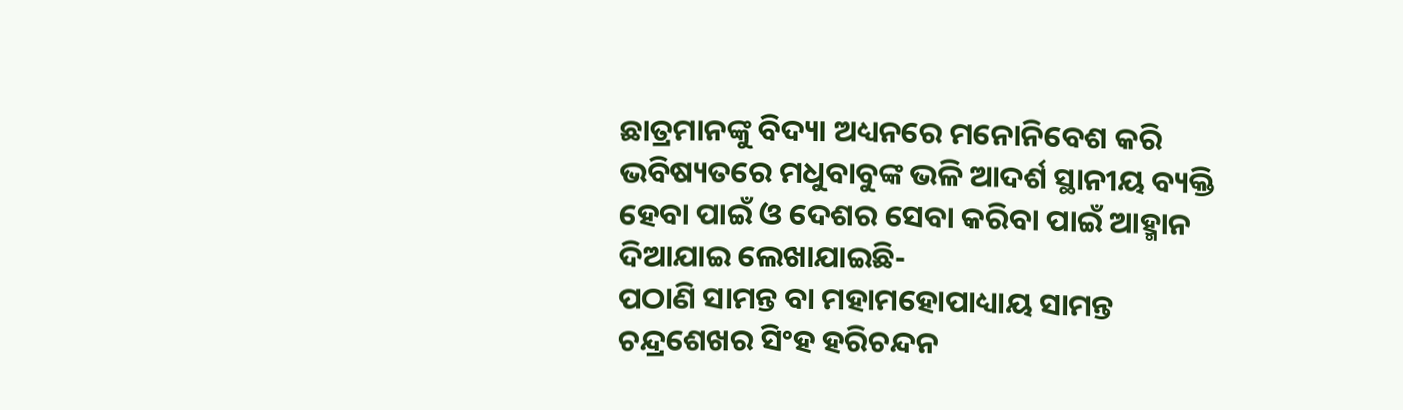ଛାତ୍ରମାନଙ୍କୁ ବିଦ୍ୟା ଅଧ୍ୟନରେ ମନୋନିବେଶ କରି ଭବିଷ୍ୟତରେ ମଧୁବାବୁଙ୍କ ଭଳି ଆଦର୍ଶ ସ୍ଥାନୀୟ ବ୍ୟକ୍ତି ହେବା ପାଇଁ ଓ ଦେଶର ସେବା କରିବା ପାଇଁ ଆହ୍ମାନ ଦିଆଯାଇ ଲେଖାଯାଇଛି-
ପଠାଣି ସାମନ୍ତ ବା ମହାମହୋପାଧ୍ୟାୟ ସାମନ୍ତ ଚନ୍ଦ୍ରଶେଖର ସିଂହ ହରିଚନ୍ଦନ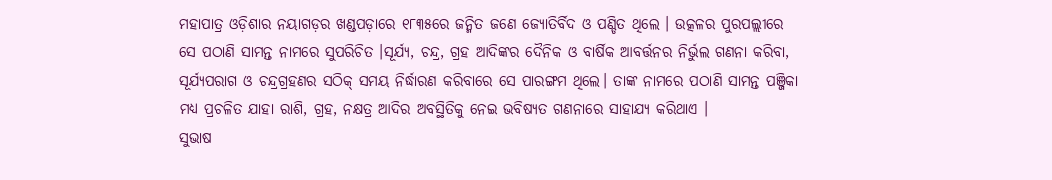ମହାପାତ୍ର ଓଡ଼ିଶାର ନୟାଗଡ଼ର ଖଣ୍ଡପଡ଼ାରେ ୧୮୩୫ରେ ଜନ୍ମିତ ଜଣେ ଜ୍ୟୋତିର୍ବିଦ ଓ ପଣ୍ଡିତ ଥିଲେ । ଉତ୍କଳର ପୁରପଲ୍ଲୀରେ ସେ ପଠାଣି ସାମନ୍ତ ନାମରେ ସୁପରିଚିତ ।ସୂର୍ଯ୍ୟ, ଚନ୍ଦ୍ର, ଗ୍ରହ ଆଦିଙ୍କର ଦୈନିକ ଓ ବାର୍ଷିକ ଆବର୍ତ୍ତନର ନିର୍ଭୁଲ ଗଣନା କରିବା, ସୂର୍ଯ୍ୟପରାଗ ଓ ଚନ୍ଦ୍ରଗ୍ରହଣର ସଠିକ୍ ସମୟ ନିର୍ଦ୍ଧାରଣ କରିବାରେ ସେ ପାରଙ୍ଗମ ଥିଲେ। ତାଙ୍କ ନାମରେ ପଠାଣି ସାମନ୍ତ ପଞ୍ଜିକା ମଧ୍ୟ ପ୍ରଚଳିତ ଯାହା ରାଶି, ଗ୍ରହ, ନକ୍ଷତ୍ର ଆଦିର ଅବସ୍ଥିତିକୁ ନେଇ ଭବିଷ୍ୟତ ଗଣନାରେ ସାହାଯ୍ୟ କରିଥାଏ ।
ସୁଭାଷ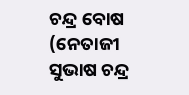ଚନ୍ଦ୍ର ବୋଷ (ନେତାଜୀ ସୁଭାଷ ଚନ୍ଦ୍ର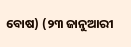ବୋଷ) (୨୩ ଜାନୁଆରୀ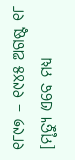୧୮୯୭ – ୧୯୪୫ ଅଗଷ୍ଟ ୧୮ [ମୃତ୍ୟୁ ଏବେ ମଧ୍ୟ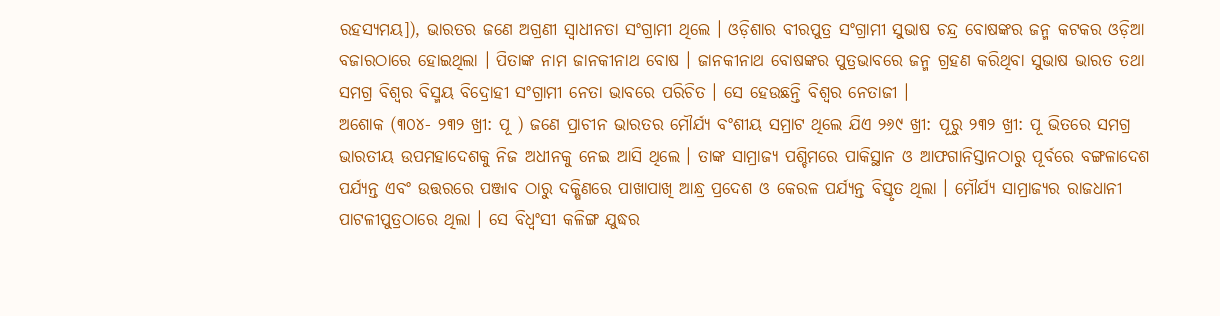ରହସ୍ୟମୟ]), ଭାରତର ଜଣେ ଅଗ୍ରଣୀ ସ୍ୱାଧୀନତା ସଂଗ୍ରାମୀ ଥିଲେ । ଓଡ଼ିଶାର ବୀରପୁତ୍ର ସଂଗ୍ରାମୀ ସୁଭାଷ ଚନ୍ଦ୍ର ବୋଷଙ୍କର ଜନ୍ମ କଟକର ଓଡ଼ିଆ ବଜାରଠାରେ ହୋଇଥିଲା । ପିତାଙ୍କ ନାମ ଜାନକୀନାଥ ବୋଷ । ଜାନକୀନାଥ ବୋଷଙ୍କର ପୁତ୍ରଭାବରେ ଜନ୍ମ ଗ୍ରହଣ କରିଥିବା ସୁଭାଷ ଭାରତ ତଥା ସମଗ୍ର ବିଶ୍ୱର ବିସ୍ମୟ ବିଦ୍ରୋହୀ ସଂଗ୍ରାମୀ ନେତା ଭାବରେ ପରିଚିତ । ସେ ହେଉଛନ୍ତି ବିଶ୍ୱର ନେତାଜୀ ।
ଅଶୋକ (୩୦୪- ୨୩୨ ଖ୍ରୀ: ପୂ ) ଜଣେ ପ୍ରାଚୀନ ଭାରତର ମୌର୍ଯ୍ୟ ବଂଶୀୟ ସମ୍ରାଟ ଥିଲେ ଯିଏ ୨୬୯ ଖ୍ରୀ: ପୂରୁ ୨୩୨ ଖ୍ରୀ: ପୂ ଭିତରେ ସମଗ୍ର ଭାରତୀୟ ଉପମହାଦେଶକୁ ନିଜ ଅଧୀନକୁ ନେଇ ଆସି ଥିଲେ । ତାଙ୍କ ସାମ୍ରାଜ୍ୟ ପଶ୍ଚିମରେ ପାକିସ୍ଥାନ ଓ ଆଫଗାନିସ୍ତାନଠାରୁ ପୂର୍ବରେ ବଙ୍ଗଳାଦେଶ ପର୍ଯ୍ୟନ୍ତ ଏବଂ ଉତ୍ତରରେ ପଞ୍ଜାବ ଠାରୁ ଦକ୍ଷିଣରେ ପାଖାପାଖି ଆନ୍ଧ୍ର ପ୍ରଦେଶ ଓ କେରଳ ପର୍ଯ୍ୟନ୍ତ ବିସ୍ତୃତ ଥିଲା । ମୌର୍ଯ୍ୟ ସାମ୍ରାଜ୍ୟର ରାଜଧାନୀ ପାଟଳୀପୁତ୍ରଠାରେ ଥିଲା । ସେ ବିଧ୍ୱଂସୀ କଳିଙ୍ଗ ଯୁଦ୍ଧର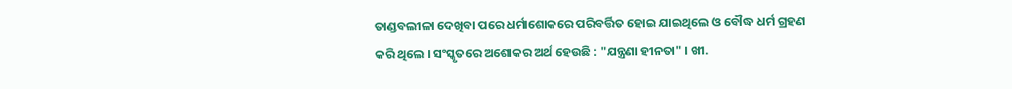ତାଣ୍ଡବଲୀଳା ଦେଖିବା ପରେ ଧର୍ମାଶୋକରେ ପରିବର୍ତ୍ତିତ ହୋଇ ଯାଇଥିଲେ ଓ ବୌଦ୍ଧ ଧର୍ମ ଗ୍ରହଣ କରି ଥିଲେ । ସଂସ୍କୃତରେ ଅଶୋକର ଅର୍ଥ ହେଉଛି : "ଯନ୍ତ୍ରଣା ହୀନତା" । ଖୀ.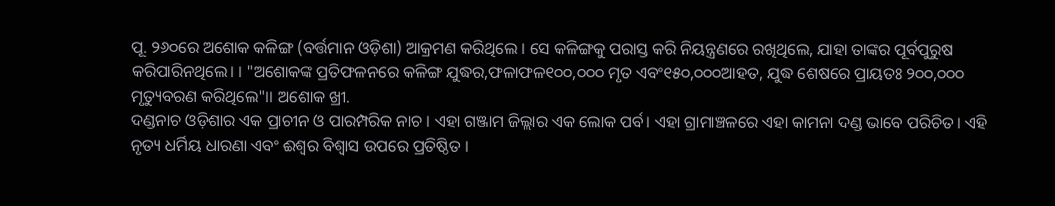ପୂ. ୨୬୦ରେ ଅଶୋକ କଳିଙ୍ଗ (ବର୍ତ୍ତମାନ ଓଡ଼ିଶା) ଆକ୍ରମଣ କରିଥିଲେ । ସେ କଳିଙ୍ଗକୁ ପରାସ୍ତ କରି ନିୟନ୍ତ୍ରଣରେ ରଖିଥିଲେ, ଯାହା ତାଙ୍କର ପୂର୍ବପୁରୁଷ କରିପାରିନଥିଲେ। । "ଅଶୋକଙ୍କ ପ୍ରତିଫଳନରେ କଳିଙ୍ଗ ଯୁଦ୍ଧର,ଫଳାଫଳ୧୦୦,୦୦୦ ମୃତ ଏବଂ୧୫୦,୦୦୦ଆହତ, ଯୁଦ୍ଧ ଶେଷରେ ପ୍ରାୟତଃ ୨୦୦,୦୦୦ ମୃତ୍ୟୁବରଣ କରିଥିଲେ"।। ଅଶୋକ ଖ୍ରୀ.
ଦଣ୍ଡନାଚ ଓଡ଼ିଶାର ଏକ ପ୍ରାଚୀନ ଓ ପାରମ୍ପରିକ ନାଚ । ଏହା ଗଞ୍ଜାମ ଜିଲ୍ଲାର ଏକ ଲୋକ ପର୍ବ। ଏହା ଗ୍ରାମାଞ୍ଚଳରେ ଏହା କାମନା ଦଣ୍ଡ ଭାବେ ପରିଚିତ। ଏହି ନୃତ୍ୟ ଧର୍ମିୟ ଧାରଣା ଏବଂ ଈଶ୍ୱର ବିଶ୍ୱାସ ଉପରେ ପ୍ରତିଷ୍ଠିତ ।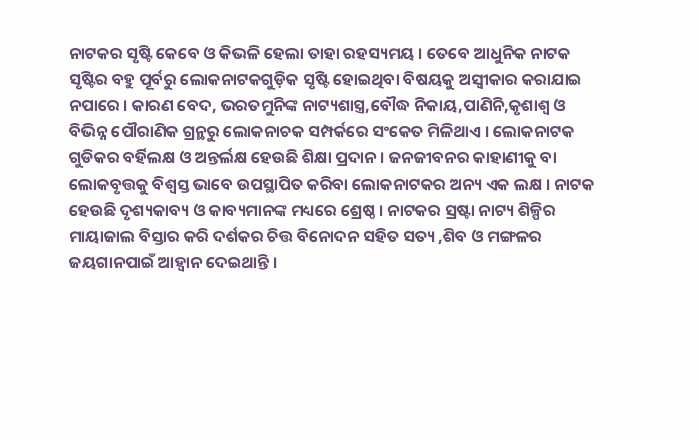ନାଟକର ସୃଷ୍ଟି କେବେ ଓ କିଭଳି ହେଲା ତାହା ରହସ୍ୟମୟ । ତେବେ ଆଧୁନିକ ନାଟକ ସୃଷ୍ଟିର ବହୁ ପୂର୍ବରୁ ଲୋକନାଟକଗୁଡ଼ିକ ସୃଷ୍ଟି ହୋଇଥିବା ବିଷୟକୁ ଅସ୍ୱୀକାର କରାଯାଇ ନପାରେ । କାରଣ ବେଦ, ଭରତମୁନିଙ୍କ ନାଟ୍ୟଶାସ୍ତ୍ର,ବୌଦ୍ଧ ନିକାୟ,ପାଣିନି,କୃଶାଶ୍ୱ ଓ ବିଭିନ୍ନ ପୌରାଣିକ ଗ୍ରନ୍ଥରୁ ଲୋକନାଚକ ସମ୍ପର୍କରେ ସଂକେତ ମିଳିଥାଏ । ଲୋକନାଟକ ଗୁଡିକର ବର୍ହିଲକ୍ଷ ଓ ଅନ୍ତର୍ଲକ୍ଷ ହେଉଛି ଶିକ୍ଷା ପ୍ରଦାନ । ଜନଜୀବନର କାହାଣୀକୁ ବା ଲୋକବୃତ୍ତକୁ ବିଶ୍ୱସ୍ତ ଭାବେ ଉପସ୍ଥାପିତ କରିବା ଲୋକନାଟକର ଅନ୍ୟ ଏକ ଲକ୍ଷ । ନାଟକ ହେଉଛି ଦୃଶ୍ୟକାବ୍ୟ ଓ କାବ୍ୟମାନଙ୍କ ମଧ୍ୟରେ ଶ୍ରେଷ୍ଠ । ନାଟକର ସ୍ରଷ୍ଟା ନାଟ୍ୟ ଶିଳ୍ପିର ମାୟାଜାଲ ବିସ୍ତାର କରି ଦର୍ଶକର ଚିତ୍ତ ବିନୋଦନ ସହିତ ସତ୍ୟ ,ଶିବ ଓ ମଙ୍ଗଳର ଜୟଗାନପାଇଁ ଆହ୍ୱାନ ଦେଇଥାନ୍ତି ।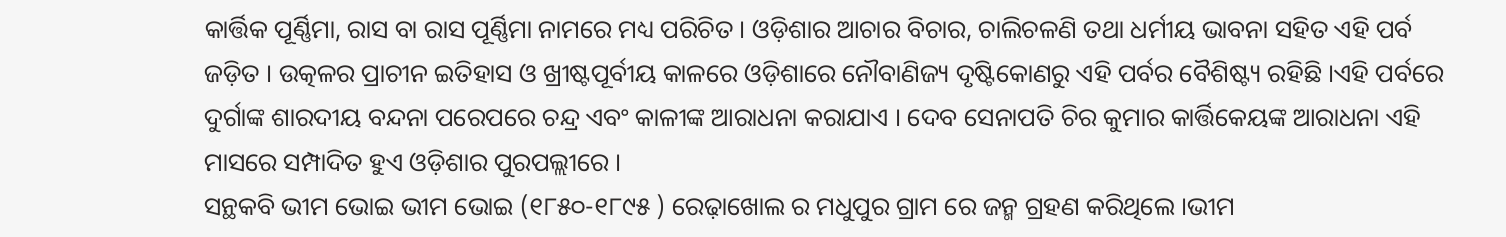କାର୍ତ୍ତିକ ପୂର୍ଣ୍ଣିମା, ରାସ ବା ରାସ ପୂର୍ଣ୍ଣିମା ନାମରେ ମଧ୍ୟ ପରିଚିତ । ଓଡ଼ିଶାର ଆଚାର ବିଚାର, ଚାଲିଚଳଣି ତଥା ଧର୍ମୀୟ ଭାବନା ସହିତ ଏହି ପର୍ବ ଜଡ଼ିତ । ଉତ୍କଳର ପ୍ରାଚୀନ ଇତିହାସ ଓ ଖ୍ରୀଷ୍ଟପୂର୍ବୀୟ କାଳରେ ଓଡ଼ିଶାରେ ନୌବାଣିଜ୍ୟ ଦୃଷ୍ଟିକୋଣରୁ ଏହି ପର୍ବର ବୈଶିଷ୍ଟ୍ୟ ରହିଛି ।ଏହି ପର୍ବରେ ଦୁର୍ଗାଙ୍କ ଶାରଦୀୟ ବନ୍ଦନା ପରେପରେ ଚନ୍ଦ୍ର ଏବଂ କାଳୀଙ୍କ ଆରାଧନା କରାଯାଏ । ଦେବ ସେନାପତି ଚିର କୁମାର କାର୍ତ୍ତିକେୟଙ୍କ ଆରାଧନା ଏହି ମାସରେ ସମ୍ପାଦିତ ହୁଏ ଓଡ଼ିଶାର ପୁରପଲ୍ଲୀରେ ।
ସନ୍ଥକବି ଭୀମ ଭୋଇ ଭୀମ ଭୋଇ (୧୮୫୦-୧୮୯୫ ) ରେଢ଼ାଖୋଲ ର ମଧୁପୁର ଗ୍ରାମ ରେ ଜନ୍ମ ଗ୍ରହଣ କରିଥିଲେ ।ଭୀମ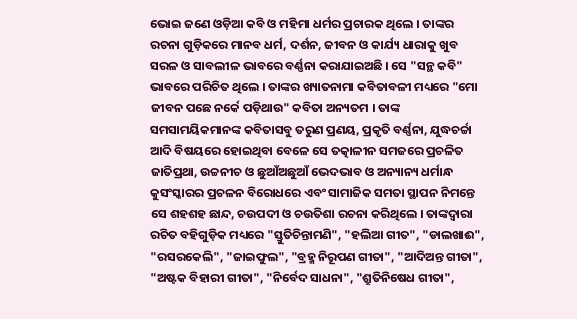ଭୋଇ ଜଣେ ଓଡ଼ିଆ କବି ଓ ମହିମା ଧର୍ମର ପ୍ରଚାରକ ଥିଲେ । ତାଙ୍କର ରଚନା ଗୁଡ଼ିକରେ ମାନବ ଧର୍ମ, ଦର୍ଶନ, ଜୀବନ ଓ କାର୍ଯ୍ୟ ଧାରାକୁ ଖୁବ ସରଳ ଓ ସାବଲୀଳ ଭାବରେ ବର୍ଣ୍ଣନା କରାଯାଇଅଛି । ସେ "ସନ୍ଥ କବି" ଭାବରେ ପରିଚିତ ଥିଲେ । ତାଙ୍କର ଖ୍ୟାତନାମା କବିତାବଳୀ ମଧ୍ୟରେ "ମୋ ଜୀବନ ପଛେ ନର୍କେ ପଡ଼ିଥାଉ" କବିତା ଅନ୍ୟତମ । ତାଙ୍କ ସମସାମୟିକମାନଙ୍କ କବିତାସବୁ ତରୁଣ ପ୍ରଣୟ, ପ୍ରକୃତି ବର୍ଣ୍ଣନା, ଯୁଦ୍ଧଚର୍ଚ୍ଚା ଆଦି ବିଷୟରେ ହୋଇଥିବା ବେଳେ ସେ ତତ୍କାଳୀନ ସମଜରେ ପ୍ରଚଳିତ ଜାତିପ୍ରଥା, ଉଚ୍ଚନୀଚ ଓ ଛୁଆଁଅଛୁଆଁ ଭେଦଭାବ ଓ ଅନ୍ୟାନ୍ୟ ଧର୍ମାନ୍ଧ କୁସଂସ୍କାରର ପ୍ରଚଳନ ବିରୋଧରେ ଏବଂ ସାମାଜିକ ସମତା ସ୍ଥାପନ ନିମନ୍ତେ ସେ ଶହଶହ ଛାନ୍ଦ, ଚଉପଦୀ ଓ ଚଉତିଶା ରଚନା କରିଥିଲେ । ତାଙ୍କଦ୍ୱାରା ରଚିତ ବହିଗୁଡ଼ିକ ମଧ୍ୟରେ "ସ୍ତୁତିଚିନ୍ତାମଣି", "ହଲିଆ ଗୀତ", "ଡାଲଖାଈ", "ରସରକେଲି", "ଜାଇଫୁଲ", "ବ୍ରହ୍ମ ନିରୂପଣ ଗୀତା", "ଆଦିଅନ୍ତ ଗୀତା", "ଅଷ୍ଟକ ବିହାରୀ ଗୀତା", "ନିର୍ବେଦ ସାଧନା", "ଶ୍ରୁତିନିଷେଧ ଗୀତା",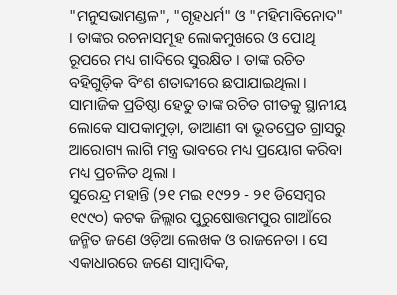"ମନୁସଭାମଣ୍ଡଳ", "ଗୃହଧର୍ମ" ଓ "ମହିମାବିନୋଦ" । ତାଙ୍କର ରଚନାସମୂହ ଲୋକମୁଖରେ ଓ ପୋଥି ରୂପରେ ମଧ୍ୟ ଗାଦିରେ ସୁରକ୍ଷିତ । ତାଙ୍କ ରଚିତ ବହିଗୁଡ଼ିକ ବିଂଶ ଶତାବ୍ଦୀରେ ଛପାଯାଇଥିଲା । ସାମାଜିକ ପ୍ରତିଷ୍ଠା ହେତୁ ତାଙ୍କ ରଚିତ ଗୀତକୁ ସ୍ଥାନୀୟ ଲୋକେ ସାପକାମୁଡ଼ା, ଡାଆଣୀ ବା ଭୂତପ୍ରେତ ଗ୍ରାସରୁ ଆରୋଗ୍ୟ ଲାଗି ମନ୍ତ୍ର ଭାବରେ ମଧ୍ୟ ପ୍ରୟୋଗ କରିବା ମଧ୍ୟ ପ୍ରଚଳିତ ଥିଲା ।
ସୁରେନ୍ଦ୍ର ମହାନ୍ତି (୨୧ ମଇ ୧୯୨୨ - ୨୧ ଡିସେମ୍ବର ୧୯୯୦) କଟକ ଜିଲ୍ଲାର ପୁରୁଷୋତ୍ତମପୁର ଗାଆଁରେ ଜନ୍ମିତ ଜଣେ ଓଡ଼ିଆ ଲେଖକ ଓ ରାଜନେତା । ସେ ଏକାଧାରରେ ଜଣେ ସାମ୍ବାଦିକ,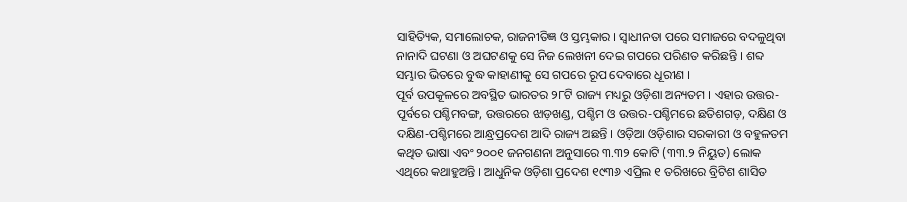ସାହିତ୍ୟିକ, ସମାଲୋଚକ, ରାଜନୀତିଜ୍ଞ ଓ ସ୍ତମ୍ଭକାର । ସ୍ୱାଧୀନତା ପରେ ସମାଜରେ ବଦଳୁଥିବା ନାନାଦି ଘଟଣା ଓ ଅଘଟଣକୁ ସେ ନିଜ ଲେଖନୀ ଦେଇ ଗପରେ ପରିଣତ କରିଛନ୍ତି । ଶବ୍ଦ ସମ୍ଭାର ଭିତରେ ବୁଦ୍ଧ କାହାଣୀକୁ ସେ ଗପରେ ରୂପ ଦେବାରେ ଧୂରୀଣ ।
ପୂର୍ବ ଉପକୂଳରେ ଅବସ୍ଥିତ ଭାରତର ୨୮ଟି ରାଜ୍ୟ ମଧ୍ୟରୁ ଓଡ଼ିଶା ଅନ୍ୟତମ । ଏହାର ଉତ୍ତର-ପୂର୍ବରେ ପଶ୍ଚିମବଙ୍ଗ, ଉତ୍ତରରେ ଝାଡ଼ଖଣ୍ଡ, ପଶ୍ଚିମ ଓ ଉତ୍ତର-ପଶ୍ଚିମରେ ଛତିଶଗଡ଼, ଦକ୍ଷିଣ ଓ ଦକ୍ଷିଣ-ପଶ୍ଚିମରେ ଆନ୍ଧ୍ରପ୍ରଦେଶ ଆଦି ରାଜ୍ୟ ଅଛନ୍ତି । ଓଡ଼ିଆ ଓଡ଼ିଶାର ସରକାରୀ ଓ ବହୁଳତମ କଥିତ ଭାଷା ଏବଂ ୨୦୦୧ ଜନଗଣନା ଅନୁସାରେ ୩.୩୨ କୋଟି (୩୩.୨ ନିୟୁତ) ଲୋକ ଏଥିରେ କଥାହୁଅନ୍ତି । ଆଧୁନିକ ଓଡ଼ିଶା ପ୍ରଦେଶ ୧୯୩୬ ଏପ୍ରିଲ ୧ ତରିଖରେ ବ୍ରିଟିଶ ଶାସିତ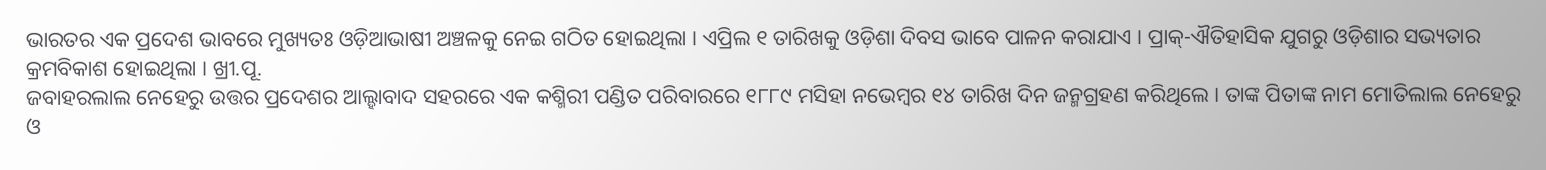ଭାରତର ଏକ ପ୍ରଦେଶ ଭାବରେ ମୁଖ୍ୟତଃ ଓଡ଼ିଆଭାଷୀ ଅଞ୍ଚଳକୁ ନେଇ ଗଠିତ ହୋଇଥିଲା । ଏପ୍ରିଲ ୧ ତାରିଖକୁ ଓଡ଼ିଶା ଦିବସ ଭାବେ ପାଳନ କରାଯାଏ । ପ୍ରାକ୍-ଐତିହାସିକ ଯୁଗରୁ ଓଡ଼ିଶାର ସଭ୍ୟତାର କ୍ରମବିକାଶ ହୋଇଥିଲା । ଖ୍ରୀ.ପୂ.
ଜବାହରଲାଲ ନେହେରୁ ଉତ୍ତର ପ୍ରଦେଶର ଆଲ୍ହାବାଦ ସହରରେ ଏକ କଶ୍ମିରୀ ପଣ୍ଡିତ ପରିବାରରେ ୧୮୮୯ ମସିହା ନଭେମ୍ବର ୧୪ ତାରିଖ ଦିନ ଜନ୍ମଗ୍ରହଣ କରିଥିଲେ । ତାଙ୍କ ପିତାଙ୍କ ନାମ ମୋତିଲାଲ ନେହେରୁ ଓ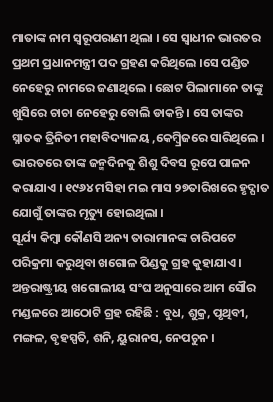ମାତାଙ୍କ ନାମ ସ୍ୱରୂପରାଣୀ ଥିଲା । ସେ ସ୍ୱାଧୀନ ଭାରତର ପ୍ରଥମ ପ୍ରଧାନମନ୍ତ୍ରୀ ପଦ ଗ୍ରହଣ କରିଥିଲେ ।ସେ ପଣ୍ଡିତ ନେହେରୁ ନାମରେ ଜଣାଥିଲେ । ଛୋଟ ପିଲାମାନେ ତାଙ୍କୁ ଖୁସିରେ ଚାଚା ନେହେରୁ ବୋଲି ଡାକନ୍ତି । ସେ ତାଙ୍କର ସ୍ନାତକ ତ୍ରିନିତୀ ମହାବିଦ୍ୟାଳୟ ,କେମ୍ବ୍ରିଜରେ ସାରିଥିଲେ । ଭାରତରେ ତାଙ୍କ ଜନ୍ମଦିନକୁ ଶିଶୁ ଦିବସ ରୂପେ ପାଳନ କରାଯାଏ । ୧୯୬୪ ମସିହା ମଇ ମାସ ୨୭ତାରିଖରେ ହୃଦ୍ଘାତ ଯୋଗୁଁ ତାଙ୍କର ମୃତ୍ୟୁ ହୋଇଥିଲା ।
ସୂର୍ଯ୍ୟ କିମ୍ବା କୌଣସି ଅନ୍ୟ ତାରାମାନଙ୍କ ଚାରିପଟେ ପରିକ୍ରମା କରୁଥିବା ଖଗୋଳ ପିଣ୍ଡକୁ ଗ୍ରହ କୁହାଯାଏ । ଅନ୍ତରାଷ୍ଟ୍ରୀୟ ଖଗୋଲୀୟ ସଂଘ ଅନୁସାରେ ଆମ ସୌର ମଣ୍ଡଳରେ ଆଠୋଟି ଗ୍ରହ ରହିଛି : ବୁଧ, ଶୁକ୍ର, ପୃଥିବୀ, ମଙ୍ଗଳ, ବୃହସ୍ପତି, ଶନି, ୟୁରାନସ, ନେପଚୁନ ।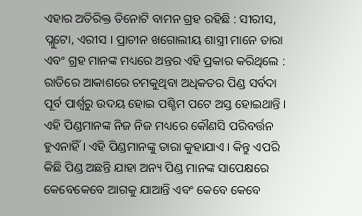ଏହାର ଅତିରିକ୍ତ ତିନୋଟି ବାମନ ଗ୍ରହ ରହିଛି : ସୀରୀସ, ପ୍ଲୁଟୋ, ଏରୀସ । ପ୍ରାଚୀନ ଖଗୋଲୀୟ ଶାସ୍ତ୍ରୀ ମାନେ ତାରା ଏବଂ ଗ୍ରହ ମାନଙ୍କ ମଧ୍ୟରେ ଅନ୍ତର ଏହି ପ୍ରକାର କରିଥିଲେ : ରାତିରେ ଆକାଶରେ ଚମକୁଥିବା ଅଧିକତର ପିଣ୍ଡ ସର୍ବଦା ପୂର୍ବ ପାର୍ଶ୍ୱରୁ ଉଦୟ ହୋଇ ପଶ୍ଚିମ ପଟେ ଅସ୍ତ ହୋଇଥାନ୍ତି । ଏହି ପିଣ୍ଡମାନଙ୍କ ନିଜ ନିଜ ମଧ୍ୟରେ କୌଣସି ପରିବର୍ତ୍ତନ ହୁଏନାହିଁ । ଏହି ପିଣ୍ଡମାନଙ୍କୁ ତାରା କୁହାଯାଏ । କିନ୍ତୁ ଏପରି କିଛି ପିଣ୍ଡ ଅଛନ୍ତି ଯାହା ଅନ୍ୟ ପିଣ୍ଡ ମାନଙ୍କ ସାପେକ୍ଷରେ କେବେକେବେ ଆଗକୁ ଯାଆନ୍ତି ଏବଂ କେବେ କେବେ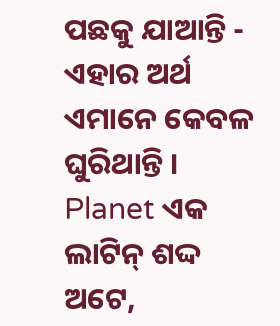ପଛକୁ ଯାଆନ୍ତି - ଏହାର ଅର୍ଥ ଏମାନେ କେବଳ ଘୁରିଥାନ୍ତି । Planet ଏକ ଲାଟିନ୍ ଶଦ୍ଦ ଅଟେ,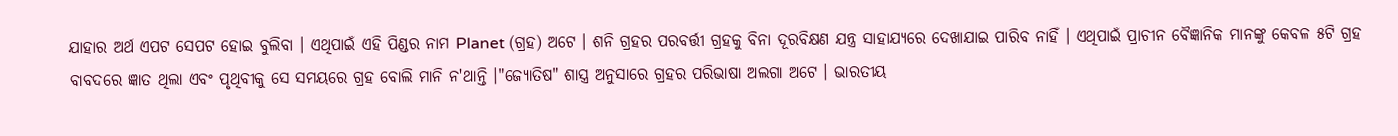ଯାହାର ଅର୍ଥ ଏପଟ ସେପଟ ହୋଇ ବୁଲିବା । ଏଥିପାଇଁ ଏହି ପିଣ୍ଡର ନାମ Planet (ଗ୍ରହ) ଅଟେ । ଶନି ଗ୍ରହର ପରବର୍ତ୍ତୀ ଗ୍ରହକୁ ବିନା ଦୂରବିକ୍ଷଣ ଯନ୍ତ୍ର ସାହାଯ୍ୟରେ ଦେଖାଯାଇ ପାରିବ ନାହିଁ । ଏଥିପାଇଁ ପ୍ରାଚୀନ ବୈଜ୍ଞାନିକ ମାନଙ୍କୁ କେବଳ ୫ଟି ଗ୍ରହ ବାବଦରେ ଜ୍ଞାତ ଥିଲା ଏବଂ ପୃଥିବୀକୁ ସେ ସମୟରେ ଗ୍ରହ ବୋଲି ମାନି ନ'ଥାନ୍ତି ।"ଜ୍ୟୋତିଷ" ଶାସ୍ତ୍ର ଅନୁସାରେ ଗ୍ରହର ପରିଭାଷା ଅଲଗା ଅଟେ । ଭାରତୀୟ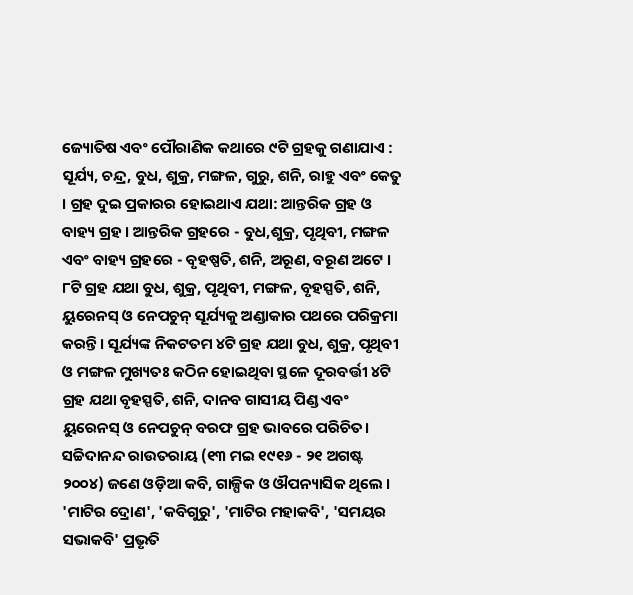ଜ୍ୟୋତିଷ ଏବଂ ପୌରାଣିକ କଥାରେ ୯ଟି ଗ୍ରହକୁ ଗଣାଯାଏ : ସୂର୍ଯ୍ୟ, ଚନ୍ଦ୍ର, ବୁଧ, ଶୁକ୍ର, ମଙ୍ଗଳ, ଗୁରୁ, ଶନି, ରାହୁ ଏବଂ କେତୁ । ଗ୍ରହ ଦୁଇ ପ୍ରକାରର ହୋଇଥାଏ ଯଥା: ଆନ୍ତରିକ ଗ୍ରହ ଓ ବାହ୍ୟ ଗ୍ରହ । ଆନ୍ତରିକ ଗ୍ରହରେ - ବୁଧ,ଶୁକ୍ର, ପୃଥିବୀ, ମଙ୍ଗଳ ଏବଂ ବାହ୍ୟ ଗ୍ରହରେ - ବୃହଷ୍ପତି, ଶନି, ଅରୂଣ, ବରୂଣ ଅଟେ । ୮ଟି ଗ୍ରହ ଯଥା ବୁଧ, ଶୁକ୍ର, ପୃଥିବୀ, ମଙ୍ଗଳ, ବୃହସ୍ପତି, ଶନି, ୟୁରେନସ୍ ଓ ନେପଚୁନ୍ ସୂର୍ଯ୍ୟକୁ ଅଣ୍ଡାକାର ପଥରେ ପରିକ୍ରମା କରନ୍ତି। ସୂର୍ଯ୍ୟଙ୍କ ନିକଟତମ ୪ଟି ଗ୍ରହ ଯଥା ବୁଧ, ଶୁକ୍ର, ପୃଥିବୀ ଓ ମଙ୍ଗଳ ମୁଖ୍ୟତଃ କଠିନ ହୋଇଥିବା ସ୍ଥଳେ ଦୂରବର୍ତ୍ତୀ ୪ଟି ଗ୍ରହ ଯଥା ବୃହସ୍ପତି, ଶନି, ଦାନବ ଗାସୀୟ ପିଣ୍ଡ ଏବଂ ୟୁରେନସ୍ ଓ ନେପଚୁନ୍ ବରଫ ଗ୍ରହ ଭାବରେ ପରିଚିତ।
ସଚ୍ଚିଦାନନ୍ଦ ରାଉତରାୟ (୧୩ ମଇ ୧୯୧୬ - ୨୧ ଅଗଷ୍ଟ ୨୦୦୪) ଜଣେ ଓଡ଼ିଆ କବି, ଗାଳ୍ପିକ ଓ ଔପନ୍ୟାସିକ ଥିଲେ । 'ମାଟିର ଦ୍ରୋଣ', 'କବିଗୁରୁ', 'ମାଟିର ମହାକବି', 'ସମୟର ସଭାକବି' ପ୍ରଭୃତି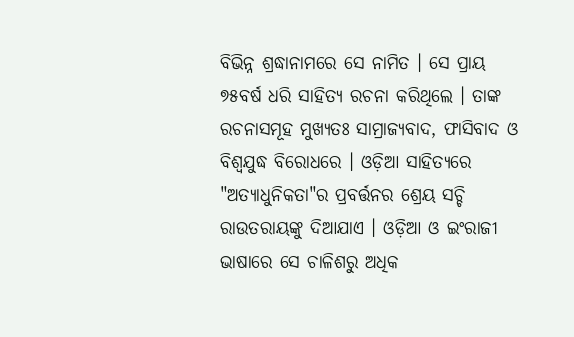ବିଭିନ୍ନ ଶ୍ରଦ୍ଧାନାମରେ ସେ ନାମିତ । ସେ ପ୍ରାୟ ୭୫ବର୍ଷ ଧରି ସାହିତ୍ୟ ରଚନା କରିଥିଲେ । ତାଙ୍କ ରଚନାସମୂହ ମୁଖ୍ୟତଃ ସାମ୍ରାଜ୍ୟବାଦ, ଫାସିବାଦ ଓ ବିଶ୍ୱଯୁଦ୍ଧ ବିରୋଧରେ । ଓଡ଼ିଆ ସାହିତ୍ୟରେ "ଅତ୍ୟାଧୁନିକତା"ର ପ୍ରବର୍ତ୍ତନର ଶ୍ରେୟ ସଚ୍ଚି ରାଉତରାୟଙ୍କୁ ଦିଆଯାଏ । ଓଡ଼ିଆ ଓ ଇଂରାଜୀ ଭାଷାରେ ସେ ଚାଳିଶରୁ ଅଧିକ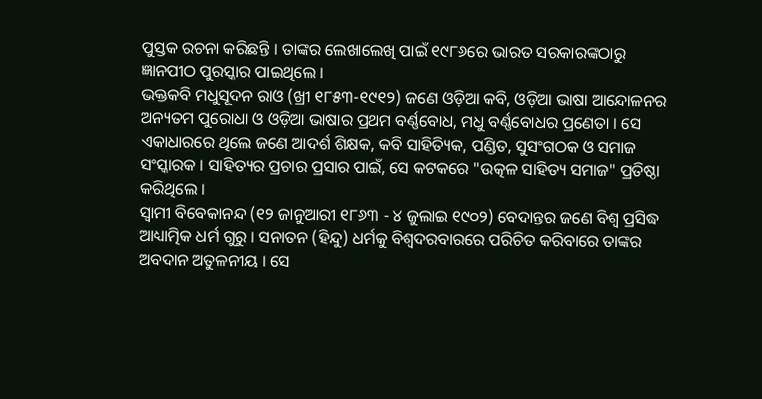ପୁସ୍ତକ ରଚନା କରିଛନ୍ତି । ତାଙ୍କର ଲେଖାଲେଖି ପାଇଁ ୧୯୮୬ରେ ଭାରତ ସରକାରଙ୍କଠାରୁ ଜ୍ଞାନପୀଠ ପୁରସ୍କାର ପାଇଥିଲେ ।
ଭକ୍ତକବି ମଧୁସୂଦନ ରାଓ (ଖ୍ରୀ ୧୮୫୩-୧୯୧୨) ଜଣେ ଓଡ଼ିଆ କବି, ଓଡ଼ିଆ ଭାଷା ଆନ୍ଦୋଳନର ଅନ୍ୟତମ ପୁରୋଧା ଓ ଓଡ଼ିଆ ଭାଷାର ପ୍ରଥମ ବର୍ଣ୍ଣବୋଧ, ମଧୁ ବର୍ଣ୍ଣବୋଧର ପ୍ରଣେତା । ସେ ଏକାଧାରରେ ଥିଲେ ଜଣେ ଆଦର୍ଶ ଶିକ୍ଷକ, କବି ସାହିତ୍ୟିକ, ପଣ୍ଡିତ, ସୁସଂଗଠକ ଓ ସମାଜ ସଂସ୍କାରକ । ସାହିତ୍ୟର ପ୍ରଚାର ପ୍ରସାର ପାଇଁ, ସେ କଟକରେ "ଉତ୍କଳ ସାହିତ୍ୟ ସମାଜ" ପ୍ରତିଷ୍ଠା କରିଥିଲେ ।
ସ୍ୱାମୀ ବିବେକାନନ୍ଦ (୧୨ ଜାନୁଆରୀ ୧୮୬୩ - ୪ ଜୁଲାଇ ୧୯୦୨) ବେଦାନ୍ତର ଜଣେ ବିଶ୍ୱ ପ୍ରସିଦ୍ଧ ଆଧ୍ୟାତ୍ମିକ ଧର୍ମ ଗୁରୁ । ସନାତନ (ହିନ୍ଦୁ) ଧର୍ମକୁ ବିଶ୍ୱଦରବାରରେ ପରିଚିତ କରିବାରେ ତାଙ୍କର ଅବଦାନ ଅତୁଳନୀୟ । ସେ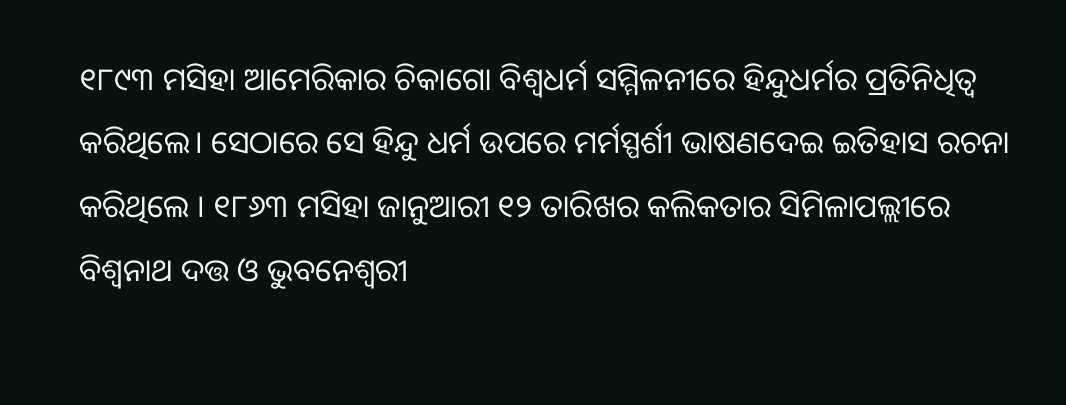୧୮୯୩ ମସିହା ଆମେରିକାର ଚିକାଗୋ ବିଶ୍ୱଧର୍ମ ସମ୍ମିଳନୀରେ ହିନ୍ଦୁଧର୍ମର ପ୍ରତିନିଧିତ୍ୱ କରିଥିଲେ। ସେଠାରେ ସେ ହିନ୍ଦୁ ଧର୍ମ ଉପରେ ମର୍ମସ୍ପର୍ଶୀ ଭାଷଣଦେଇ ଇତିହାସ ରଚନା କରିଥିଲେ । ୧୮୬୩ ମସିହା ଜାନୁଆରୀ ୧୨ ତାରିଖର କଲିକତାର ସିମିଳାପଲ୍ଲୀରେ ବିଶ୍ୱନାଥ ଦତ୍ତ ଓ ଭୁବନେଶ୍ୱରୀ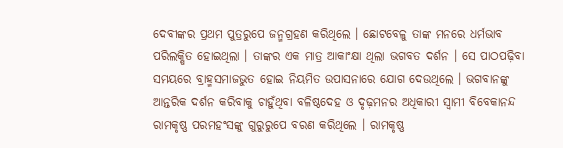ଦେବୀଙ୍କର ପ୍ରଥମ ପୁତ୍ରରୁପେ ଜନ୍ମଗ୍ରହଣ କରିଥିଲେ । ଛୋଟବେଳୁ ତାଙ୍କ ମନରେ ଧର୍ମଭାବ ପରିଲକ୍ଷିତ ହୋଇଥିଲା । ତାଙ୍କର ଏକ ମାତ୍ର ଆକାଂକ୍ଷା ଥିଲା ଭଗବତ ଦର୍ଶନ । ସେ ପାଠପଢ଼ିବା ସମୟରେ ବ୍ରାହ୍ମସମାଜଭୁତ ହୋଇ ନିୟମିତ ଉପାସନାରେ ଯୋଗ ଦେଉଥିଲେ । ଭଗବାନଙ୍କୁ ଆନ୍ତରିକ ଦର୍ଶନ କରିବାକୁ ଚାହୁଁଥିବା ବଳିଷ୍ଠଦେହ ଓ ଦୃଢ଼ମନର ଅଧିକାରୀ ସ୍ୱାମୀ ବିବେକାନନ୍ଦ ରାମକୃଷ୍ଣ ପରମହଂସଙ୍କୁ ଗୁରୁରୁପେ ବରଣ କରିଥିଲେ । ରାମକୃଷ୍ଣ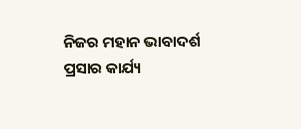ନିଜର ମହାନ ଭାବାଦର୍ଶ ପ୍ରସାର କାର୍ଯ୍ୟ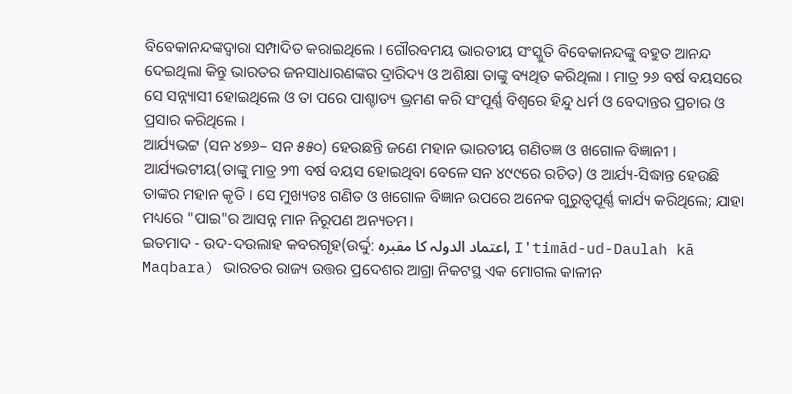ବିବେକାନନ୍ଦଙ୍କଦ୍ୱାରା ସମ୍ପାଦିତ କରାଇଥିଲେ । ଗୌରବମୟ ଭାରତୀୟ ସଂସ୍କୁତି ବିବେକାନନ୍ଦଙ୍କୁ ବହୁତ ଆନନ୍ଦ ଦେଇଥିଲା କିନ୍ତୁ ଭାରତର ଜନସାଧାରଣଙ୍କର ଦ୍ରାରିଦ୍ୟ ଓ ଅଶିକ୍ଷା ତାଙ୍କୁ ବ୍ୟଥିତ କରିଥିଲା । ମାତ୍ର ୨୬ ବର୍ଷ ବୟସରେ ସେ ସନ୍ନ୍ୟାସୀ ହୋଇଥିଲେ ଓ ତା ପରେ ପାଶ୍ଚାତ୍ୟ ଭ୍ରମଣ କରି ସଂପୂର୍ଣ୍ଣ ବିଶ୍ୱରେ ହିନ୍ଦୁ ଧର୍ମ ଓ ବେଦାନ୍ତର ପ୍ରଚାର ଓ ପ୍ରସାର କରିଥିଲେ ।
ଆର୍ଯ୍ୟଭଟ୍ଟ (ସନ ୪୭୬– ସନ ୫୫୦) ହେଉଛନ୍ତି ଜଣେ ମହାନ ଭାରତୀୟ ଗଣିତଜ୍ଞ ଓ ଖଗୋଳ ବିଜ୍ଞାନୀ । ଆର୍ଯ୍ୟଭଟୀୟ(ତାଙ୍କୁ ମାତ୍ର ୨୩ ବର୍ଷ ବୟସ ହୋଇଥିବା ବେଳେ ସନ ୪୯୯ରେ ରଚିତ) ଓ ଆର୍ଯ୍ୟ-ସିଦ୍ଧାନ୍ତ ହେଉଛି ତାଙ୍କର ମହାନ କୃତି । ସେ ମୁଖ୍ୟତଃ ଗଣିତ ଓ ଖଗୋଳ ବିଜ୍ଞାନ ଉପରେ ଅନେକ ଗୁରୁତ୍ୱପୂର୍ଣ୍ଣ କାର୍ଯ୍ୟ କରିଥିଲେ; ଯାହା ମଧ୍ୟରେ "ପାଇ"ର ଆସନ୍ନ ମାନ ନିରୂପଣ ଅନ୍ୟତମ।
ଇତମାଦ - ଉଦ-ଦଉଲାହ କବରଗୃହ(ଉର୍ଦ୍ଦୁ: اعتماد الدولہ کا مقبرہ, I'timād-ud-Daulah kā Maqbara) ଭାରତର ରାଜ୍ୟ ଉତ୍ତର ପ୍ରଦେଶର ଆଗ୍ରା ନିକଟସ୍ଥ ଏକ ମୋଗଲ କାଳୀନ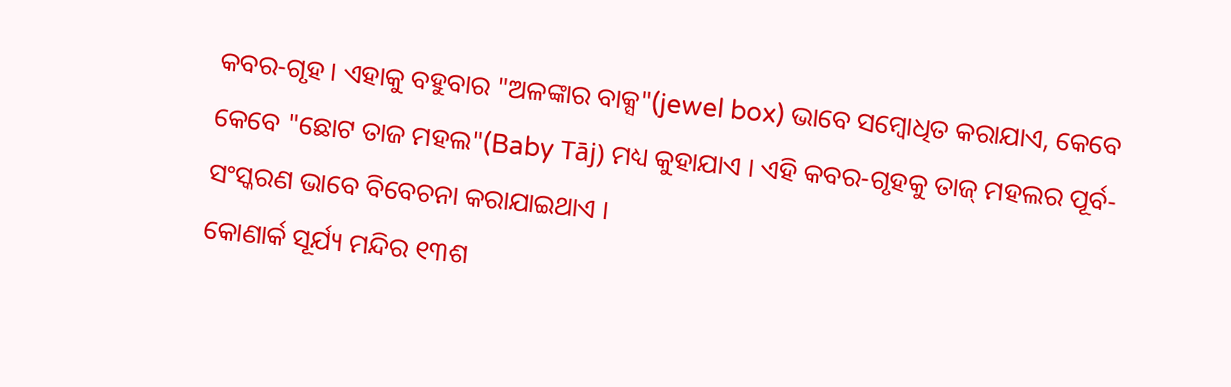କବର-ଗୃହ । ଏହାକୁ ବହୁବାର "ଅଳଙ୍କାର ବାକ୍ସ"(jewel box) ଭାବେ ସମ୍ବୋଧିତ କରାଯାଏ, କେବେ କେବେ "ଛୋଟ ତାଜ ମହଲ"(Baby Tāj) ମଧ୍ୟ କୁହାଯାଏ । ଏହି କବର-ଗୃହକୁ ତାଜ୍ ମହଲର ପୂର୍ବ-ସଂସ୍କରଣ ଭାବେ ବିବେଚନା କରାଯାଇଥାଏ ।
କୋଣାର୍କ ସୂର୍ଯ୍ୟ ମନ୍ଦିର ୧୩ଶ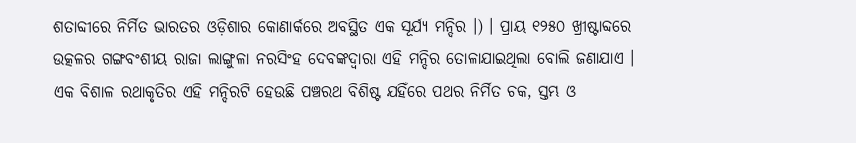ଶତାବ୍ଦୀରେ ନିର୍ମିତ ଭାରତର ଓଡ଼ିଶାର କୋଣାର୍କରେ ଅବସ୍ଥିତ ଏକ ସୂର୍ଯ୍ୟ ମନ୍ଦିର ।) । ପ୍ରାୟ ୧୨୫୦ ଖ୍ରୀଷ୍ଟାବ୍ଦରେ ଉତ୍କଳର ଗଙ୍ଗବଂଶୀୟ ରାଜା ଲାଙ୍ଗୁଳା ନରସିଂହ ଦେବଙ୍କଦ୍ୱାରା ଏହି ମନ୍ଦିର ତୋଳାଯାଇଥିଲା ବୋଲି ଜଣାଯାଏ । ଏକ ବିଶାଳ ରଥାକୃତିର ଏହି ମନ୍ଦିରଟି ହେଉଛି ପଞ୍ଚରଥ ବିଶିଷ୍ଟ ଯହିଁରେ ପଥର ନିର୍ମିତ ଚକ, ସ୍ତମ୍ଭ ଓ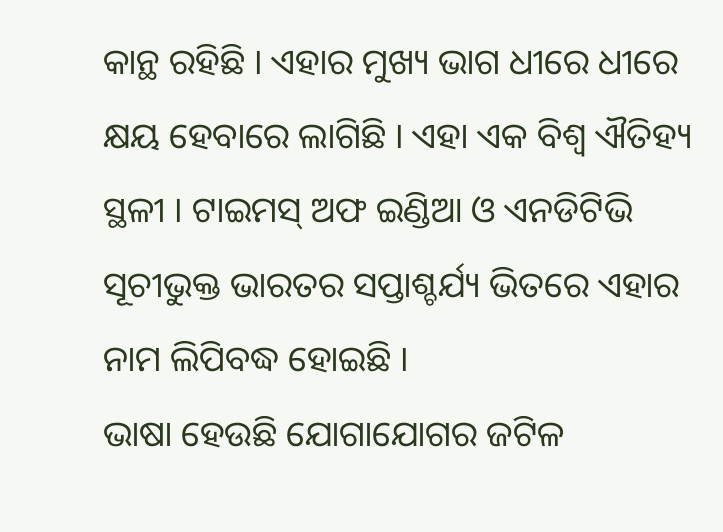କାନ୍ଥ ରହିଛି । ଏହାର ମୁଖ୍ୟ ଭାଗ ଧୀରେ ଧୀରେ କ୍ଷୟ ହେବାରେ ଲାଗିଛି । ଏହା ଏକ ବିଶ୍ୱ ଐତିହ୍ୟ ସ୍ଥଳୀ । ଟାଇମସ୍ ଅଫ ଇଣ୍ଡିଆ ଓ ଏନଡିଟିଭି ସୂଚୀଭୁକ୍ତ ଭାରତର ସପ୍ତାଶ୍ଚର୍ଯ୍ୟ ଭିତରେ ଏହାର ନାମ ଲିପିବଦ୍ଧ ହୋଇଛି ।
ଭାଷା ହେଉଛି ଯୋଗାଯୋଗର ଜଟିଳ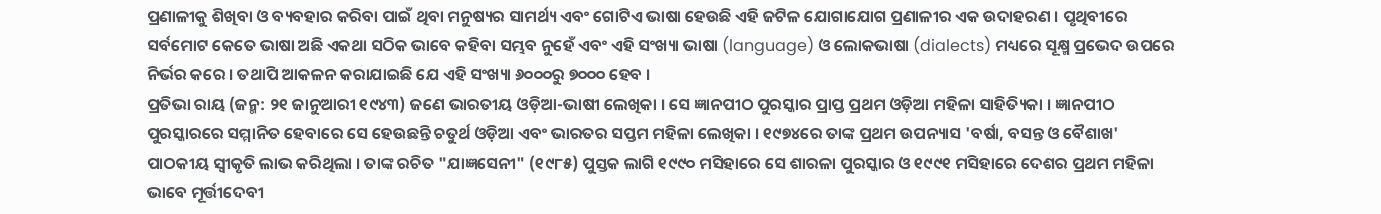ପ୍ରଣାଳୀକୁ ଶିଖିବା ଓ ବ୍ୟବହାର କରିବା ପାଇଁ ଥିବା ମନୁଷ୍ୟର ସାମର୍ଥ୍ୟ ଏବଂ ଗୋଟିଏ ଭାଷା ହେଉଛି ଏହି ଜଟିଳ ଯୋଗାଯୋଗ ପ୍ରଣାଳୀର ଏକ ଉଦାହରଣ । ପୃଥିବୀରେ ସର୍ବମୋଟ କେତେ ଭାଷା ଅଛି ଏକଥା ସଠିକ ଭାବେ କହିବା ସମ୍ଭବ ନୁହେଁ ଏବଂ ଏହି ସଂଖ୍ୟା ଭାଷା (language) ଓ ଲୋକଭାଷା (dialects) ମଧ୍ୟରେ ସୂକ୍ଷ୍ମ ପ୍ରଭେଦ ଉପରେ ନିର୍ଭର କରେ । ତଥାପି ଆକଳନ କରାଯାଇଛି ଯେ ଏହି ସଂଖ୍ୟା ୬୦୦୦ରୁ ୭୦୦୦ ହେବ ।
ପ୍ରତିଭା ରାୟ (ଜନ୍ମ: ୨୧ ଜାନୁଆରୀ ୧୯୪୩) ଜଣେ ଭାରତୀୟ ଓଡ଼ିଆ-ଭାଷୀ ଲେଖିକା । ସେ ଜ୍ଞାନପୀଠ ପୁରସ୍କାର ପ୍ରାପ୍ତ ପ୍ରଥମ ଓଡ଼ିଆ ମହିଳା ସାହିତ୍ୟିକା । ଜ୍ଞାନପୀଠ ପୁରସ୍କାରରେ ସମ୍ମାନିତ ହେବାରେ ସେ ହେଉଛନ୍ତି ଚତୁର୍ଥ ଓଡ଼ିଆ ଏବଂ ଭାରତର ସପ୍ତମ ମହିଳା ଲେଖିକା । ୧୯୭୪ରେ ତାଙ୍କ ପ୍ରଥମ ଉପନ୍ୟାସ 'ବର୍ଷା, ବସନ୍ତ ଓ ବୈଶାଖ' ପାଠକୀୟ ସ୍ୱୀକୃତି ଲାଭ କରିଥିଲା । ତାଙ୍କ ରଚିତ "ଯାଜ୍ଞସେନୀ" (୧୯୮୫) ପୁସ୍ତକ ଲାଗି ୧୯୯୦ ମସିହାରେ ସେ ଶାରଳା ପୁରସ୍କାର ଓ ୧୯୯୧ ମସିହାରେ ଦେଶର ପ୍ରଥମ ମହିଳା ଭାବେ ମୂର୍ତ୍ତୀଦେବୀ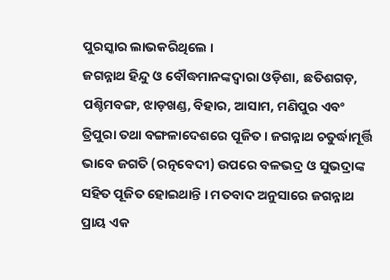ପୁରସ୍କାର ଲାଭକରିଥିଲେ ।
ଜଗନ୍ନାଥ ହିନ୍ଦୁ ଓ ବୌଦ୍ଧମାନଙ୍କଦ୍ୱାରା ଓଡ଼ିଶା, ଛତିଶଗଡ଼, ପଶ୍ଚିମବଙ୍ଗ, ଝାଡ଼ଖଣ୍ଡ, ବିହାର, ଆସାମ, ମଣିପୁର ଏବଂ ତ୍ରିପୁରା ତଥା ବଙ୍ଗଳାଦେଶରେ ପୂଜିତ । ଜଗନ୍ନାଥ ଚତୁର୍ଦ୍ଧାମୂର୍ତ୍ତି ଭାବେ ଜଗତି (ରତ୍ନବେଦୀ) ଉପରେ ବଳଭଦ୍ର ଓ ସୁଭଦ୍ରାଙ୍କ ସହିତ ପୂଜିତ ହୋଇଥାନ୍ତି । ମତବାଦ ଅନୁସାରେ ଜଗନ୍ନାଥ ପ୍ରାୟ ଏକ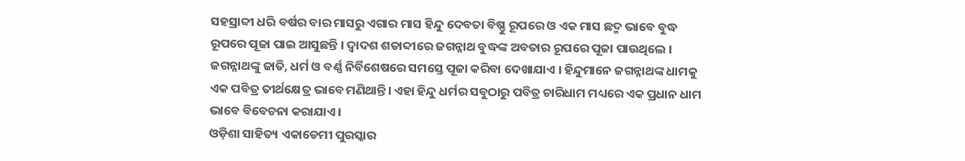ସହସ୍ରାବ୍ଦୀ ଧରି ବର୍ଷର ବାର ମାସରୁ ଏଗାର ମାସ ହିନ୍ଦୁ ଦେବତା ବିଷ୍ଣୁ ରୂପରେ ଓ ଏକ ମାସ ଛଦ୍ମ ଭାବେ ବୁଦ୍ଧ ରୂପରେ ପୂଜା ପାଇ ଆସୁଛନ୍ତି । ଦ୍ୱାଦଶ ଶତାବ୍ଦୀରେ ଜଗନ୍ନାଥ ବୁଦ୍ଧଙ୍କ ଅବତାର ରୂପରେ ପୂଜା ପାଉଥିଲେ । ଜଗନ୍ନାଥଙ୍କୁ ଜାତି, ଧର୍ମ ଓ ବର୍ଣ୍ଣ ନିର୍ବିଶେଷରେ ସମସ୍ତେ ପୂଜା କରିବା ଦେଖାଯାଏ । ହିନ୍ଦୁମାନେ ଜଗନ୍ନାଥଙ୍କ ଧାମକୁ ଏକ ପବିତ୍ର ତୀର୍ଥକ୍ଷେତ୍ର ଭାବେ ମଣିଥାନ୍ତି। ଏହା ହିନ୍ଦୁ ଧର୍ମର ସବୁଠାରୁ ପବିତ୍ର ଚାରିଧାମ ମଧ୍ୟରେ ଏକ ପ୍ରଧାନ ଧାମ ଭାବେ ବିବେଚନା କରାଯାଏ ।
ଓଡ଼ିଶା ସାହିତ୍ୟ ଏକାଡେମୀ ପୁରସ୍କାର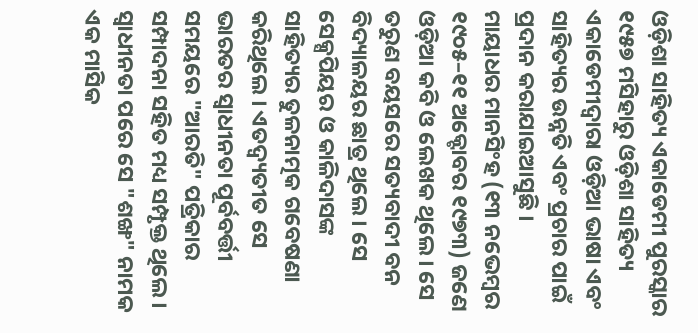ଓଡ଼ିଶା ସାହିତ୍ୟ ଏକାଡେମୀ ପୁରସ୍କାର ୧୯୫୭ ମସିହାରୁ ଓଡ଼ିଶା ସାହିତ୍ୟ ଏକାଡେମୀଦ୍ୱାରା ଓଡ଼ିଆ ଭାଷା ଏବଂ ସାହିତ୍ୟର ଉନ୍ନତି ଏବଂ ପ୍ରଚାର ପାଇଁ ପ୍ରଦାନ କରାଯାଇଆସୁଛି ।
ମାୟାଧର ମାନସିଂହ (୧୩ ନଭେମ୍ବର ୧୯୦୫–୧୧ ଅକ୍ଟୋବର ୧୯୭୩) ଜଣେ ଓଡ଼ିଆ କବି ଓ ଲେଖକ ଥିଲେ । ସେ ତରୁଣ ବୟସରେ ସତ୍ୟବାଦୀ ବନ ବିଦ୍ୟାଳୟର ଛାତ୍ର ଥିଲେ । ସେ ସେକ୍ସପିୟର ଓ କାଳିଦାସଙ୍କ ସାହିତ୍ୟର ତୁଳନାତ୍ମକ ଗବେଷଣା କରିଥିଲେ । ଏତଦ୍ବ୍ୟତୀତ ସେ ଭାରତର ସ୍ୱାଧୀନତା ପୂର୍ବବର୍ତ୍ତୀ ସମୟରେ "ଆରତି" ପତ୍ରିକାର ସମ୍ପାଦନା ସହିତ ମଧ୍ୟ ସମ୍ପୃକ୍ତ ଥିଲେ । ସ୍ୱାଧୀନତା ପରେ ସେ "ଶଙ୍ଖ" ନାମକ ଏକ ମାସିକ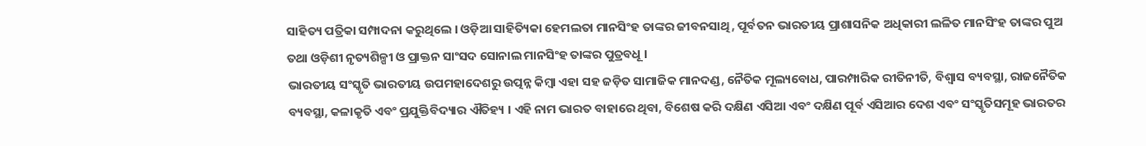ସାହିତ୍ୟ ପତ୍ରିକା ସମ୍ପାଦନା କରୁଥିଲେ । ଓଡ଼ିଆ ସାହିତ୍ୟିକା ହେମଲତା ମାନସିଂହ ତାଙ୍କର ଜୀବନସାଥି, ପୂର୍ବତନ ଭାରତୀୟ ପ୍ରାଶାସନିକ ଅଧିକାରୀ ଲଳିତ ମାନସିଂହ ତାଙ୍କର ପୁଅ ତଥା ଓଡ଼ିଶୀ ନୃତ୍ୟଶିଳ୍ପୀ ଓ ପ୍ରାକ୍ତନ ସାଂସଦ ସୋନାଲ ମାନସିଂହ ତାଙ୍କର ପୁତ୍ରବଧୂ ।
ଭାରତୀୟ ସଂସ୍କୃତି ଭାରତୀୟ ଉପମହାଦେଶରୁ ଉତ୍ପନ୍ନ କିମ୍ବା ଏହା ସହ ଜଡ଼ିତ ସାମାଜିକ ମାନଦଣ୍ଡ, ନୈତିକ ମୂଲ୍ୟବୋଧ, ପାରମ୍ପାରିକ ରୀତିନୀତି, ବିଶ୍ୱାସ ବ୍ୟବସ୍ଥା, ରାଜନୈତିକ ବ୍ୟବସ୍ଥା, କଳାକୃତି ଏବଂ ପ୍ରଯୁକ୍ତିବିଦ୍ୟାର ଐତିହ୍ୟ । ଏହି ନାମ ଭାରତ ବାହାରେ ଥିବା, ବିଶେଷ କରି ଦକ୍ଷିଣ ଏସିଆ ଏବଂ ଦକ୍ଷିଣ ପୂର୍ବ ଏସିଆର ଦେଶ ଏବଂ ସଂସ୍କୃତିସମୂହ ଭାରତର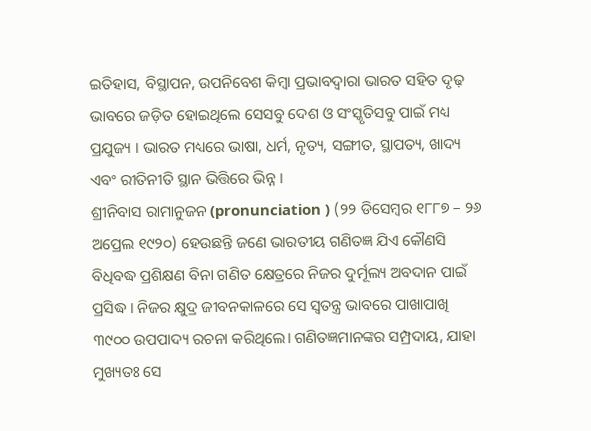ଇତିହାସ, ବିସ୍ଥାପନ, ଉପନିବେଶ କିମ୍ବା ପ୍ରଭାବଦ୍ୱାରା ଭାରତ ସହିତ ଦୃଢ଼ ଭାବରେ ଜଡ଼ିତ ହୋଇଥିଲେ ସେସବୁ ଦେଶ ଓ ସଂସ୍କୃତିସବୁ ପାଇଁ ମଧ୍ୟ ପ୍ରଯୁଜ୍ୟ । ଭାରତ ମଧ୍ୟରେ ଭାଷା, ଧର୍ମ, ନୃତ୍ୟ, ସଙ୍ଗୀତ, ସ୍ଥାପତ୍ୟ, ଖାଦ୍ୟ ଏବଂ ରୀତିନୀତି ସ୍ଥାନ ଭିତ୍ତିରେ ଭିନ୍ନ ।
ଶ୍ରୀନିବାସ ରାମାନୁଜନ (pronunciation ) (୨୨ ଡିସେମ୍ବର ୧୮୮୭ – ୨୬ ଅପ୍ରେଲ ୧୯୨୦) ହେଉଛନ୍ତି ଜଣେ ଭାରତୀୟ ଗଣିତଜ୍ଞ ଯିଏ କୌଣସି ବିଧିବଦ୍ଧ ପ୍ରଶିକ୍ଷଣ ବିନା ଗଣିତ କ୍ଷେତ୍ରରେ ନିଜର ଦୁର୍ମୂଲ୍ୟ ଅବଦାନ ପାଇଁ ପ୍ରସିଦ୍ଧ । ନିଜର କ୍ଷୁଦ୍ର ଜୀବନକାଳରେ ସେ ସ୍ୱତନ୍ତ୍ର ଭାବରେ ପାଖାପାଖି ୩୯୦୦ ଉପପାଦ୍ୟ ରଚନା କରିଥିଲେ। ଗଣିତଜ୍ଞମାନଙ୍କର ସମ୍ପ୍ରଦାୟ, ଯାହା ମୁଖ୍ୟତଃ ସେ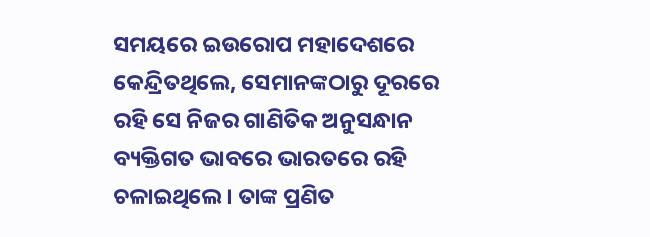ସମୟରେ ଇଉରୋପ ମହାଦେଶରେ କେନ୍ଦ୍ରିତଥିଲେ, ସେମାନଙ୍କଠାରୁ ଦୂରରେ ରହି ସେ ନିଜର ଗାଣିତିକ ଅନୁସନ୍ଧାନ ବ୍ୟକ୍ତିଗତ ଭାବରେ ଭାରତରେ ରହି ଚଳାଇଥିଲେ । ତାଙ୍କ ପ୍ରଣିତ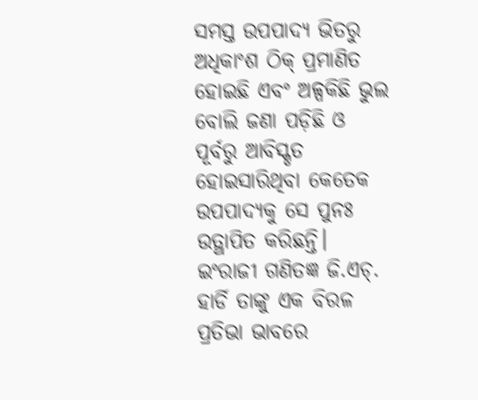ସମସ୍ତ ଉପପାଦ୍ୟ ଭିତରୁ ଅଧିକାଂଶ ଠିକ୍ ପ୍ରମାଣିତ ହୋଇଛି ଏବଂ ଅଳ୍ପକିଛି ଭୁଲ ବୋଲି ଜଣା ପଡ଼ିଛି ଓ ପୂର୍ବରୁ ଆବିସ୍କୃତ ହୋଇସାରିଥିବା କେତେକ ଉପପାଦ୍ୟକୁ ସେ ପୁନଃ ଉତ୍ଥାପିତ କରିଛନ୍ତି। ଇଂରାଜୀ ଗଣିତଜ୍ଞ ଜି.ଏଚ୍. ହାର୍ଡି ତାଙ୍କୁ ଏକ ବିରଳ ପ୍ରତିଭା ଭାବରେ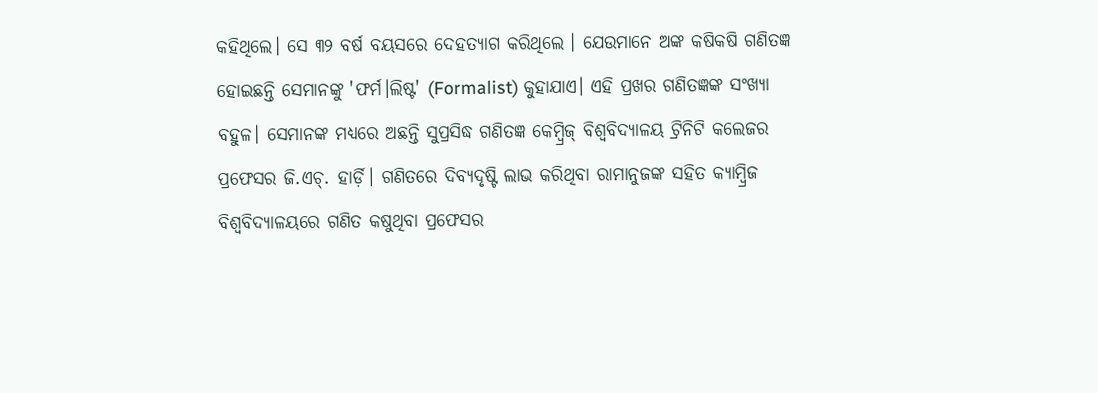କହିଥିଲେ। ସେ ୩୨ ବର୍ଷ ବୟସରେ ଦେହତ୍ୟାଗ କରିଥିଲେ । ଯେଉମାନେ ଅଙ୍କ କଷିକଷି ଗଣିତଜ୍ଞ ହୋଇଛନ୍ତି ସେମାନଙ୍କୁ 'ଫର୍ମ।ଲିଷ୍ଟ' (Formalist) କୁହାଯାଏ। ଏହି ପ୍ରଖର ଗଣିତଜ୍ଞଙ୍କ ସଂଖ୍ୟା ବହୁଳ। ସେମାନଙ୍କ ମଧ୍ୟରେ ଅଛନ୍ତି ସୁପ୍ରସିଦ୍ଧ ଗଣିତଜ୍ଞ କେମ୍ବ୍ରିଜ୍ ବିଶ୍ୱବିଦ୍ୟାଳୟ ଟ୍ରିନିଟି କଲେଜର ପ୍ରଫେସର ଜି.ଏଚ୍. ହାର୍ଡ଼ି। ଗଣିତରେ ଦିବ୍ୟଦୃଷ୍ଟି ଲାଭ କରିଥିବା ରାମାନୁଜଙ୍କ ସହିତ କ୍ୟାମ୍ବ୍ରିଜ ବିଶ୍ୱବିଦ୍ୟାଳୟରେ ଗଣିତ କଷୁଥିବା ପ୍ରଫେସର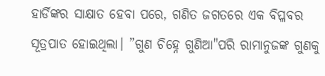ହାର୍ଡିଙ୍କର ସାକ୍ଷାତ ହେବା ପରେ, ଗଣିତ ଜଗତରେ ଏକ ବିପ୍ଳବର ସୂତ୍ରପାତ ହୋଇଥିଲା। ”ଗୁଣ ଚିହ୍ନେ ଗୁଣିଆ"ପରି ରାମାନୁଜଙ୍କ ଗୁଣକୁ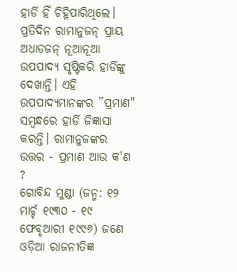ହାର୍ଡି ହିଁ ଚିହ୍ନିପାରିଥିଲେ। ପ୍ରତିଦିନ ରାମାନୁଜନ୍ ପ୍ରାୟ ଅଧାଡଜନ୍ ନୂଆନୂଆ ଉପପାଦ୍ୟ ସୃଷ୍ଟିକରି ହାର୍ଡିଙ୍କୁ ଦେଖାନ୍ତି। ଏହି ଉପପାଦ୍ୟମାନଙ୍କର ”ପ୍ରମାଣ" ସମ୍ବନ୍ଧରେ ହାର୍ଡି ଜିଜ୍ଞାସା କରନ୍ତି। ରାମାନୁଜଙ୍କର ଉତ୍ତର - ପ୍ରମାଣ ଆଉ କ'ଣ ?
ଗୋବିନ୍ଦ ମୁଣ୍ଡା (ଜନ୍ମ: ୧୨ ମାର୍ଚ୍ଚ ୧୯୩୦ - ୧୯ ଫେବୃଆରୀ ୧୯୯୬) ଜଣେ ଓଡ଼ିଆ ରାଜନୀତିଜ୍ଞ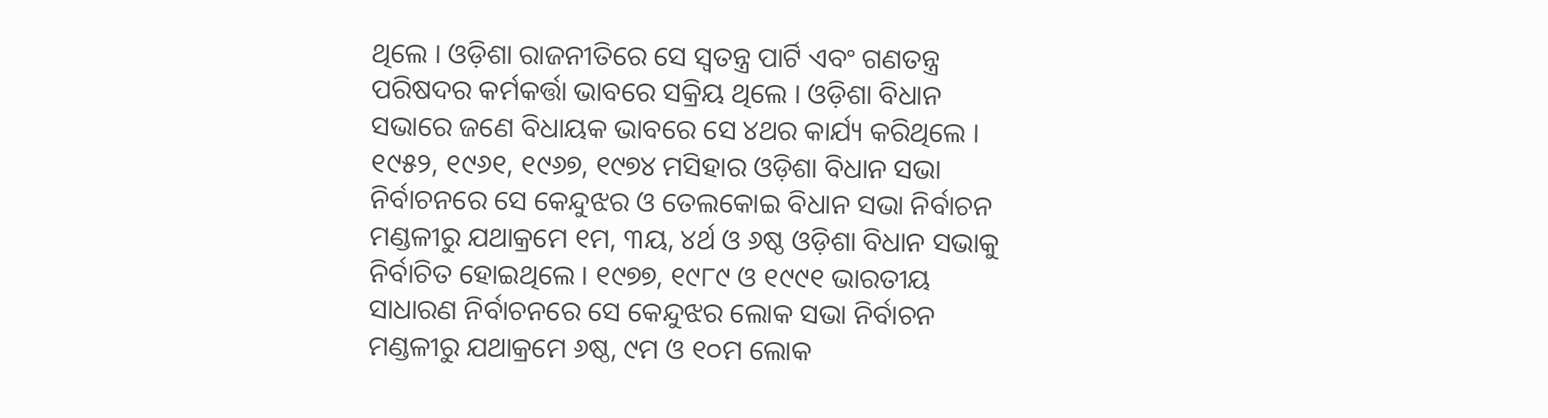ଥିଲେ । ଓଡ଼ିଶା ରାଜନୀତିରେ ସେ ସ୍ୱତନ୍ତ୍ର ପାର୍ଟି ଏବଂ ଗଣତନ୍ତ୍ର ପରିଷଦର କର୍ମକର୍ତ୍ତା ଭାବରେ ସକ୍ରିୟ ଥିଲେ । ଓଡ଼ିଶା ବିଧାନ ସଭାରେ ଜଣେ ବିଧାୟକ ଭାବରେ ସେ ୪ଥର କାର୍ଯ୍ୟ କରିଥିଲେ । ୧୯୫୨, ୧୯୬୧, ୧୯୬୭, ୧୯୭୪ ମସିହାର ଓଡ଼ିଶା ବିଧାନ ସଭା ନିର୍ବାଚନରେ ସେ କେନ୍ଦୁଝର ଓ ତେଲକୋଇ ବିଧାନ ସଭା ନିର୍ବାଚନ ମଣ୍ଡଳୀରୁ ଯଥାକ୍ରମେ ୧ମ, ୩ୟ, ୪ର୍ଥ ଓ ୬ଷ୍ଠ ଓଡ଼ିଶା ବିଧାନ ସଭାକୁ ନିର୍ବାଚିତ ହୋଇଥିଲେ । ୧୯୭୭, ୧୯୮୯ ଓ ୧୯୯୧ ଭାରତୀୟ ସାଧାରଣ ନିର୍ବାଚନରେ ସେ କେନ୍ଦୁଝର ଲୋକ ସଭା ନିର୍ବାଚନ ମଣ୍ଡଳୀରୁ ଯଥାକ୍ରମେ ୬ଷ୍ଠ, ୯ମ ଓ ୧୦ମ ଲୋକ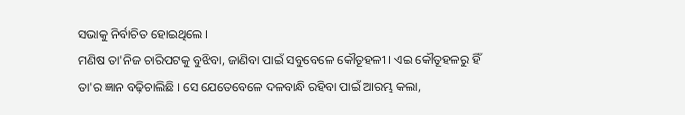ସଭାକୁ ନିର୍ବାଚିତ ହୋଇଥିଲେ ।
ମଣିଷ ତା'ନିଜ ଚାରିପଟକୁ ବୁଝିବା, ଜାଣିବା ପାଇଁ ସବୁବେଳେ କୌତୂହଳୀ । ଏଇ କୌତୂହଳରୁ ହିଁ ତା'ର ଜ୍ଞାନ ବଢ଼ିଚାଲିଛି । ସେ ଯେତେବେଳେ ଦଳବାନ୍ଧି ରହିବା ପାଇଁ ଆରମ୍ଭ କଲା,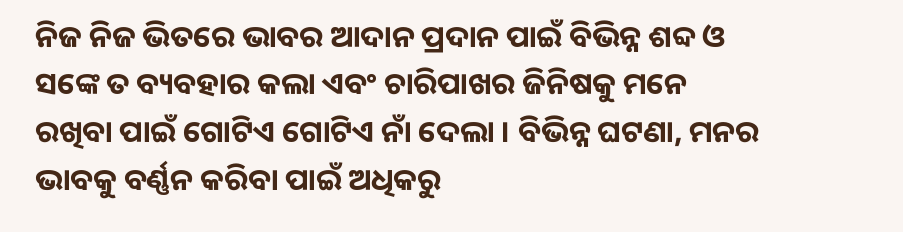ନିଜ ନିଜ ଭିତରେ ଭାବର ଆଦାନ ପ୍ରଦାନ ପାଇଁ ବିଭିନ୍ନ ଶବ୍ଦ ଓ ସଙ୍କେ ତ ବ୍ୟବହାର କଲା ଏବଂ ଚାରିପାଖର ଜିନିଷକୁ ମନେ ରଖିବା ପାଇଁ ଗୋଟିଏ ଗୋଟିଏ ନାଁ ଦେଲା । ବିଭିନ୍ନ ଘଟଣା, ମନର ଭାବକୁ ବର୍ଣ୍ଣନ କରିବା ପାଇଁ ଅଧିକରୁ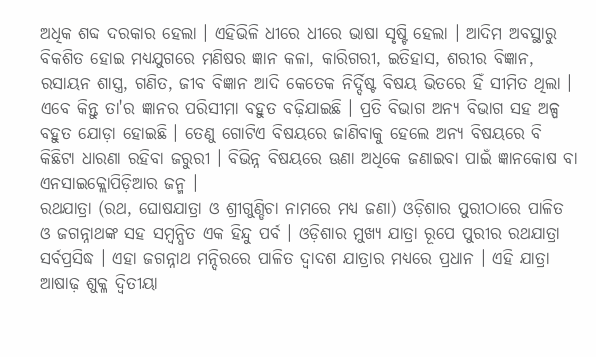ଅଧିକ ଶବ୍ଦ ଦରକାର ହେଲା । ଏହିଭିଳି ଧୀରେ ଧୀରେ ଭାଷା ସୃଷ୍ଟି ହେଲା । ଆଦିମ ଅବସ୍ଥାରୁ ବିକଶିତ ହୋଇ ମଧ୍ୟଯୁଗରେ ମଣିଷର ଜ୍ଞାନ କଳା, କାରିଗରୀ, ଇତିହାସ, ଶରୀର ବିଜ୍ଞାନ, ରସାୟନ ଶାସ୍ତ୍ର, ଗଣିତ, ଜୀବ ବିଜ୍ଞାନ ଆଦି କେତେକ ନିର୍ଦ୍ଦିଷ୍ଟ ବିଷୟ ଭିତରେ ହିଁ ସୀମିତ ଥିଲା । ଏବେ କିନ୍ତୁ ତା'ର ଜ୍ଞାନର ପରିସୀମା ବହୁତ ବଢ଼ିଯାଇଛି । ପ୍ରତି ବିଭାଗ ଅନ୍ୟ ବିଭାଗ ସହ ଅଳ୍ପ ବହୁତ ଯୋଡ଼ା ହୋଇଛି । ତେଣୁ ଗୋଟିଏ ବିଷୟରେ ଜାଣିବାକୁ ହେଲେ ଅନ୍ୟ ବିଷୟରେ ବି କିଛିଟା ଧାରଣା ରହିବା ଜରୁରୀ । ବିଭିନ୍ନ ବିଷୟରେ ଊଣା ଅଧିକେ ଜଣାଇବା ପାଇଁ ଜ୍ଞାନକୋଷ ବା ଏନସାଇକ୍ଲୋପିଡ଼ିଆର ଜନ୍ମ ।
ରଥଯାତ୍ରା (ରଥ, ଘୋଷଯାତ୍ରା ଓ ଶ୍ରୀଗୁଣ୍ଡିଚା ନାମରେ ମଧ୍ୟ ଜଣା) ଓଡ଼ିଶାର ପୁରୀଠାରେ ପାଳିତ ଓ ଜଗନ୍ନାଥଙ୍କ ସହ ସମ୍ବନ୍ଧିତ ଏକ ହିନ୍ଦୁ ପର୍ବ । ଓଡ଼ିଶାର ମୁଖ୍ୟ ଯାତ୍ରା ରୂପେ ପୁରୀର ରଥଯାତ୍ରା ସର୍ବପ୍ରସିଦ୍ଧ । ଏହା ଜଗନ୍ନାଥ ମନ୍ଦିରରେ ପାଳିତ ଦ୍ୱାଦଶ ଯାତ୍ରାର ମଧ୍ୟରେ ପ୍ରଧାନ । ଏହି ଯାତ୍ରା ଆଷାଢ଼ ଶୁକ୍ଳ ଦ୍ୱିତୀୟା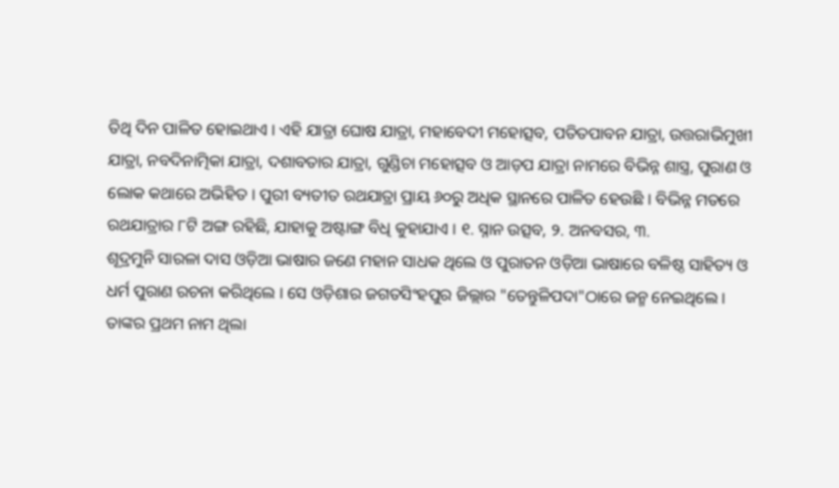ତିଥି ଦିନ ପାଳିତ ହୋଇଥାଏ । ଏହି ଯାତ୍ରା ଘୋଷ ଯାତ୍ରା, ମହାବେଦୀ ମହୋତ୍ସବ, ପତିତପାବନ ଯାତ୍ରା, ଉତ୍ତରାଭିମୁଖୀ ଯାତ୍ରା, ନବଦିନାତ୍ମିକା ଯାତ୍ରା, ଦଶାବତାର ଯାତ୍ରା, ଗୁଣ୍ଡିଚା ମହୋତ୍ସବ ଓ ଆଡ଼ପ ଯାତ୍ରା ନାମରେ ବିଭିନ୍ନ ଶାସ୍ତ୍ର, ପୁରାଣ ଓ ଲୋକ କଥାରେ ଅଭିହିତ । ପୁରୀ ବ୍ୟତୀତ ରଥଯାତ୍ରା ପ୍ରାୟ ୬୦ରୁ ଅଧିକ ସ୍ଥାନରେ ପାଳିତ ହେଉଛି । ବିଭିନ୍ନ ମତରେ ରଥଯାତ୍ରାର ୮ଟି ଅଙ୍ଗ ରହିଛି, ଯାହାକୁ ଅଷ୍ଟାଙ୍ଗ ବିଧି କୁହାଯାଏ । ୧. ସ୍ନାନ ଉତ୍ସବ, ୨. ଅନବସର, ୩.
ଶୂଦ୍ରମୁନି ସାରଳା ଦାସ ଓଡ଼ିଆ ଭାଷାର ଜଣେ ମହାନ ସାଧକ ଥିଲେ ଓ ପୁରାତନ ଓଡ଼ିଆ ଭାଷାରେ ବଳିଷ୍ଠ ସାହିତ୍ୟ ଓ ଧର୍ମ ପୁରାଣ ରଚନା କରିଥିଲେ । ସେ ଓଡ଼ିଶାର ଜଗତସିଂହପୁର ଜିଲ୍ଲାର "ତେନ୍ତୁଳିପଦା"ଠାରେ ଜନ୍ମ ନେଇଥିଲେ । ତାଙ୍କର ପ୍ରଥମ ନାମ ଥିଲା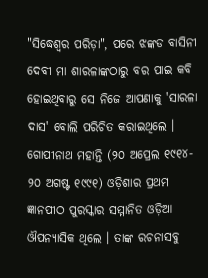"ସିଦ୍ଧେଶ୍ୱର ପରିଡ଼ା", ପରେ ଝଙ୍କଡ ବାସିନୀ ଦେବୀ ମା ଶାରଳାଙ୍କଠାରୁ ବର ପାଇ କବି ହୋଇଥିବାରୁ ସେ ନିଜେ ଆପଣାକୁ 'ସାରଳା ଦାସ' ବୋଲି ପରିଚିତ କରାଇଥିଲେ ।
ଗୋପୀନାଥ ମହାନ୍ତି (୨୦ ଅପ୍ରେଲ ୧୯୧୪- ୨୦ ଅଗଷ୍ଟ ୧୯୯୧) ଓଡ଼ିଶାର ପ୍ରଥମ ଜ୍ଞାନପୀଠ ପୁରସ୍କାର ସମ୍ମାନିତ ଓଡ଼ିଆ ଔପନ୍ୟାସିକ ଥିଲେ । ତାଙ୍କ ରଚନାସବୁ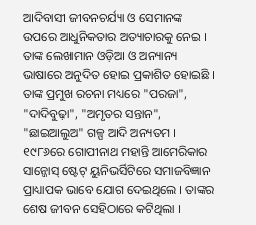ଆଦିବାସୀ ଜୀବନଚର୍ଯ୍ୟା ଓ ସେମାନଙ୍କ ଉପରେ ଆଧୁନିକତାର ଅତ୍ୟାଚାରକୁ ନେଇ । ତାଙ୍କ ଲେଖାମାନ ଓଡ଼ିଆ ଓ ଅନ୍ୟାନ୍ୟ ଭାଷାରେ ଅନୁଦିତ ହୋଇ ପ୍ରକାଶିତ ହୋଇଛି । ତାଙ୍କ ପ୍ରମୁଖ ରଚନା ମଧ୍ୟରେ "ପରଜା", "ଦାଦିବୁଢ଼ା", "ଅମୃତର ସନ୍ତାନ", "ଛାଇଆଲୁଅ" ଗଳ୍ପ ଆଦି ଅନ୍ୟତମ । ୧୯୮୬ରେ ଗୋପୀନାଥ ମହାନ୍ତି ଆମେରିକାର ସାନ୍ଜୋସ୍ ଷ୍ଟେଟ୍ ୟୁନିଭର୍ସିଟିରେ ସମାଜବିଜ୍ଞାନ ପ୍ରାଧ୍ୟାପକ ଭାବେ ଯୋଗ ଦେଇଥିଲେ । ତାଙ୍କର ଶେଷ ଜୀବନ ସେହିଠାରେ କଟିଥିଲା ।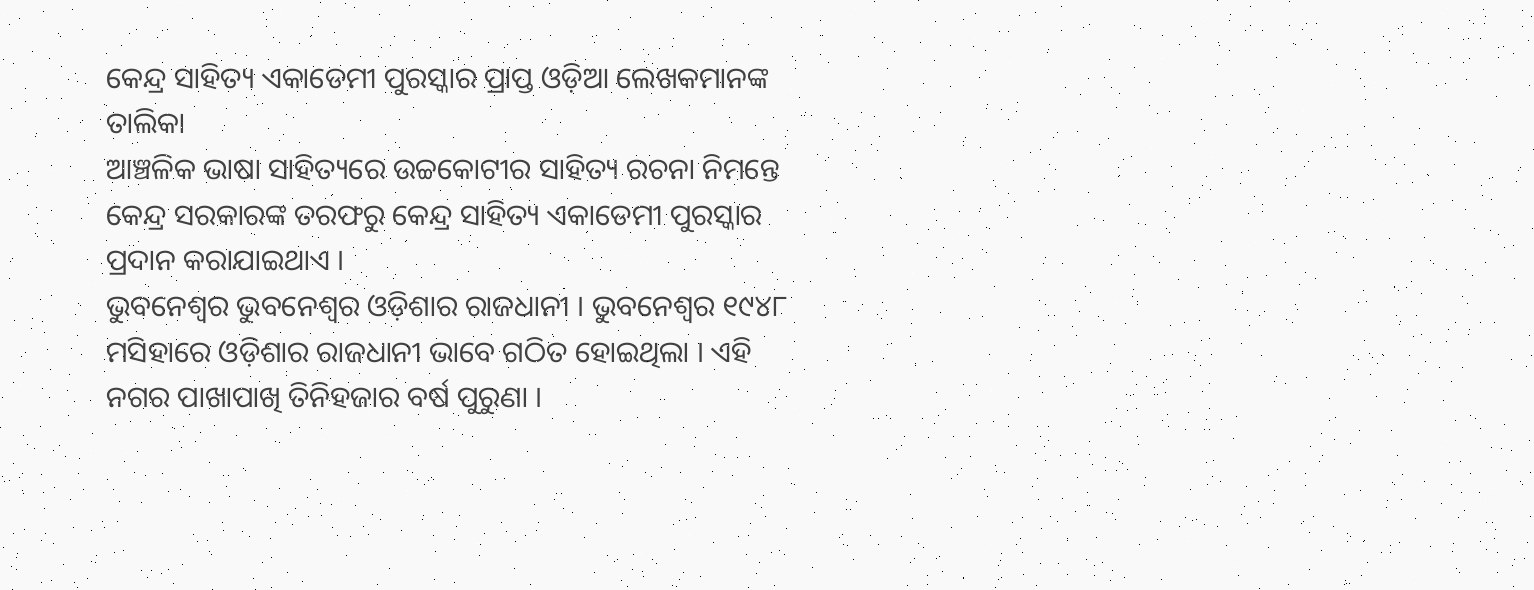କେନ୍ଦ୍ର ସାହିତ୍ୟ ଏକାଡେମୀ ପୁରସ୍କାର ପ୍ରାପ୍ତ ଓଡ଼ିଆ ଲେଖକମାନଙ୍କ ତାଲିକା
ଆଞ୍ଚଳିକ ଭାଷା ସାହିତ୍ୟରେ ଉଚ୍ଚକୋଟୀର ସାହିତ୍ୟ ରଚନା ନିମନ୍ତେ କେନ୍ଦ୍ର ସରକାରଙ୍କ ତରଫରୁ କେନ୍ଦ୍ର ସାହିତ୍ୟ ଏକାଡେମୀ ପୁରସ୍କାର ପ୍ରଦାନ କରାଯାଇଥାଏ ।
ଭୁବନେଶ୍ୱର ଭୁବନେଶ୍ୱର ଓଡ଼ିଶାର ରାଜଧାନୀ । ଭୁବନେଶ୍ୱର ୧୯୪୮ ମସିହାରେ ଓଡ଼ିଶାର ରାଜଧାନୀ ଭାବେ ଗଠିତ ହୋଇଥିଲା । ଏହି ନଗର ପାଖାପାଖି ତିନିହଜାର ବର୍ଷ ପୁରୁଣା ।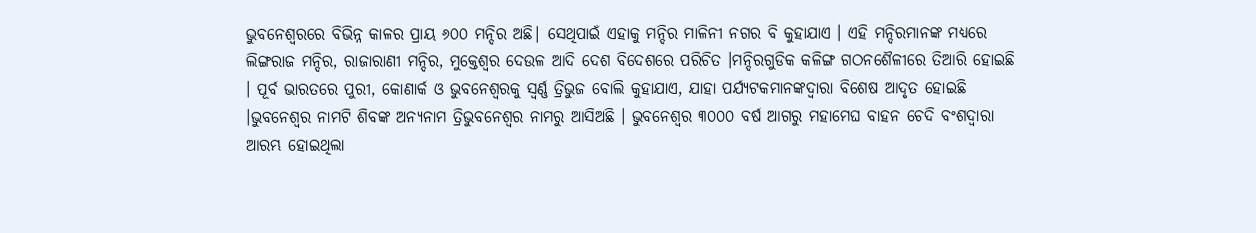ଭୁବନେଶ୍ୱରରେ ବିଭିନ୍ନ କାଳର ପ୍ରାୟ ୬୦୦ ମନ୍ଦିର ଅଛି| ସେଥିପାଇଁ ଏହାକୁ ମନ୍ଦିର ମାଳିନୀ ନଗର ବି କୁହାଯାଏ । ଏହି ମନ୍ଦିରମାନଙ୍କ ମଧ୍ୟରେ ଲିଙ୍ଗରାଜ ମନ୍ଦିର, ରାଜାରାଣୀ ମନ୍ଦିର, ମୁକ୍ତେଶ୍ୱର ଦେଉଳ ଆଦି ଦେଶ ବିଦେଶରେ ପରିଚିତ ।ମନ୍ଦିରଗୁଡିକ କଳିଙ୍ଗ ଗଠନଶୈଳୀରେ ତିଆରି ହୋଇଛି । ପୂର୍ବ ଭାରତରେ ପୁରୀ, କୋଣାର୍କ ଓ ଭୁବନେଶ୍ୱରକୁ ସ୍ୱର୍ଣ୍ଣ ତ୍ରିଭୁଜ ବୋଲି କୁହାଯାଏ, ଯାହା ପର୍ଯ୍ୟଟକମାନଙ୍କଦ୍ୱାରା ବିଶେଷ ଆଦୃତ ହୋଇଛି ।ଭୁବନେଶ୍ୱର ନାମଟି ଶିବଙ୍କ ଅନ୍ୟନାମ ତ୍ରିଭୁବନେଶ୍ୱର ନାମରୁ ଆସିଅଛି । ଭୁବନେଶ୍ୱର ୩୦୦୦ ବର୍ଷ ଆଗରୁ ମହାମେଘ ବାହନ ଚେଦି ବଂଶଦ୍ୱାରା ଆରମ୍ଭ ହୋଇଥିଲା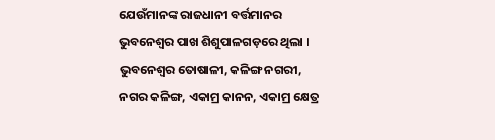ଯେଉଁମାନଙ୍କ ରାଜଧାନୀ ବର୍ତ୍ତମାନର ଭୁବନେଶ୍ୱର ପାଖ ଶିଶୁପାଳଗଡ଼ରେ ଥିଲା । ଭୁବନେଶ୍ୱର ତୋଷାଳୀ, କଳିଙ୍ଗ ନଗରୀ, ନଗର କଳିଙ୍ଗ, ଏକାମ୍ର କାନନ, ଏକାମ୍ର କ୍ଷେତ୍ର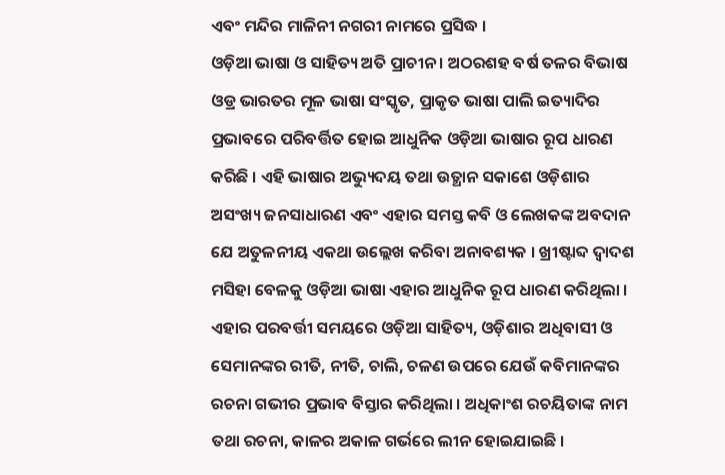ଏବଂ ମନ୍ଦିର ମାଳିନୀ ନଗରୀ ନାମରେ ପ୍ରସିଦ୍ଧ ।
ଓଡ଼ିଆ ଭାଷା ଓ ସାହିତ୍ୟ ଅତି ପ୍ରାଚୀନ । ଅଠରଶହ ବର୍ଷ ତଳର ବିଭାଷ ଓଡ୍ର ଭାରତର ମୂଳ ଭାଷା ସଂସ୍କୃତ, ପ୍ରାକୃତ ଭାଷା ପାଲି ଇତ୍ୟାଦିର ପ୍ରଭାବରେ ପରିବର୍ତ୍ତିତ ହୋଇ ଆଧୁନିକ ଓଡ଼ିଆ ଭାଷାର ରୂପ ଧାରଣ କରିଛି । ଏହି ଭାଷାର ଅଭ୍ୟୁଦୟ ତଥା ଉତ୍ଥାନ ସକାଶେ ଓଡ଼ିଶାର ଅସଂଖ୍ୟ ଜନସାଧାରଣ ଏବଂ ଏହାର ସମସ୍ତ କବି ଓ ଲେଖକଙ୍କ ଅବଦାନ ଯେ ଅତୁଳନୀୟ ଏକଥା ଉଲ୍ଲେଖ କରିବା ଅନାବଶ୍ୟକ । ଖ୍ରୀଷ୍ଟାବ୍ଦ ଦ୍ୱାଦଶ ମସିହା ବେଳକୁ ଓଡ଼ିଆ ଭାଷା ଏହାର ଆଧୁନିକ ରୂପ ଧାରଣ କରିଥିଲା । ଏହାର ପରବର୍ତ୍ତୀ ସମୟରେ ଓଡ଼ିଆ ସାହିତ୍ୟ, ଓଡ଼ିଶାର ଅଧିବାସୀ ଓ ସେମାନଙ୍କର ରୀତି, ନୀତି, ଚାଲି, ଚଳଣ ଉପରେ ଯେଉଁ କବିମାନଙ୍କର ରଚନା ଗଭୀର ପ୍ରଭାବ ବିସ୍ତାର କରିଥିଲା । ଅଧିକାଂଶ ରଚୟିତାଙ୍କ ନାମ ତଥା ରଚନା, କାଳର ଅକାଳ ଗର୍ଭରେ ଲୀନ ହୋଇଯାଇଛି ।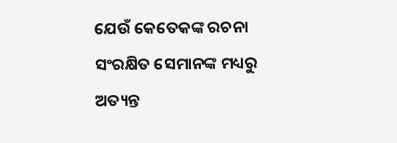ଯେଉଁ କେତେକଙ୍କ ରଚନା ସଂରକ୍ଷିତ ସେମାନଙ୍କ ମଧ୍ୟରୁ ଅତ୍ୟନ୍ତ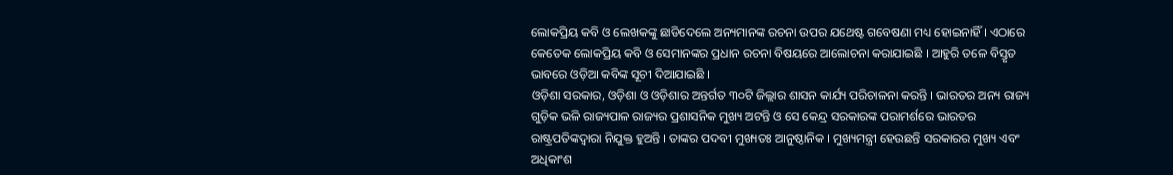ଲୋକପ୍ରିୟ କବି ଓ ଲେଖକଙ୍କୁ ଛାଡିଦେଲେ ଅନ୍ୟମାନଙ୍କ ରଚନା ଉପର ଯଥେଷ୍ଟ ଗବେଷଣା ମଧ୍ୟ ହୋଇନାହିଁ । ଏଠାରେ କେତେକ ଲୋକପ୍ରିୟ କବି ଓ ସେମାନଙ୍କର ପ୍ରଧାନ ରଚନା ବିଷୟରେ ଆଲୋଚନା କରାଯାଇଛି । ଆହୁରି ତଳେ ବିସ୍ତୃତ ଭାବରେ ଓଡ଼ିଆ କବିଙ୍କ ସୂଚୀ ଦିଆଯାଇଛି ।
ଓଡ଼ିଶା ସରକାର, ଓଡ଼ିଶା ଓ ଓଡ଼ିଶାର ଅନ୍ତର୍ଗତ ୩୦ଟି ଜିଲ୍ଲାର ଶାସନ କାର୍ଯ୍ୟ ପରିଚାଳନା କରନ୍ତି । ଭାରତର ଅନ୍ୟ ରାଜ୍ୟ ଗୁଡ଼ିକ ଭଳି ରାଜ୍ୟପାଳ ରାଜ୍ୟର ପ୍ରଶାସନିକ ମୁଖ୍ୟ ଅଟନ୍ତି ଓ ସେ କେନ୍ଦ୍ର ସରକାରଙ୍କ ପରାମର୍ଶରେ ଭାରତର ରାଷ୍ଟ୍ରପତିଙ୍କଦ୍ୱାରା ନିଯୁକ୍ତ ହୁଅନ୍ତି । ତାଙ୍କର ପଦବୀ ମୁଖ୍ୟତଃ ଆନୁଷ୍ଠାନିକ । ମୁଖ୍ୟମନ୍ତ୍ରୀ ହେଉଛନ୍ତି ସରକାରର ମୁଖ୍ୟ ଏବଂ ଅଧିକାଂଶ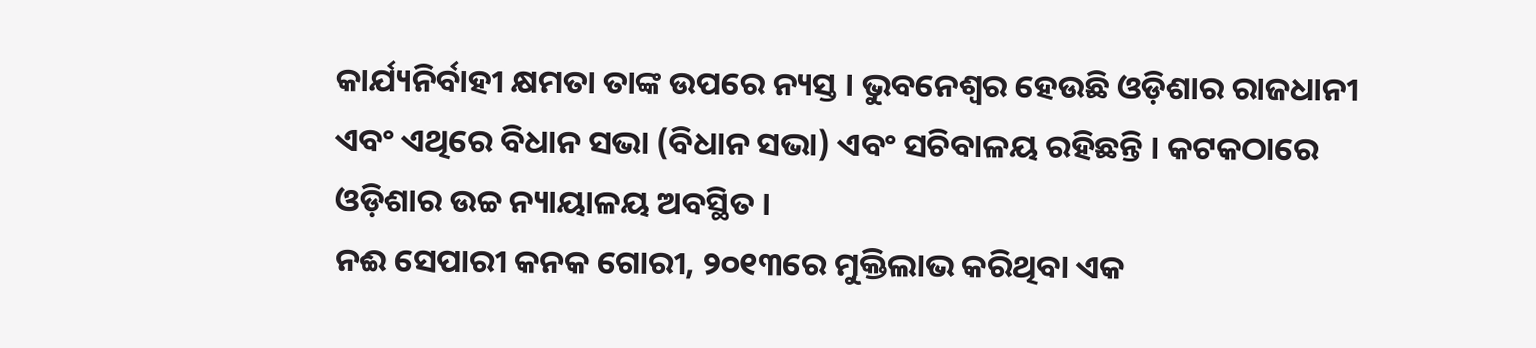କାର୍ଯ୍ୟନିର୍ବାହୀ କ୍ଷମତା ତାଙ୍କ ଉପରେ ନ୍ୟସ୍ତ । ଭୁବନେଶ୍ୱର ହେଉଛି ଓଡ଼ିଶାର ରାଜଧାନୀ ଏବଂ ଏଥିରେ ବିଧାନ ସଭା (ବିଧାନ ସଭା) ଏବଂ ସଚିବାଳୟ ରହିଛନ୍ତି । କଟକଠାରେ ଓଡ଼ିଶାର ଉଚ୍ଚ ନ୍ୟାୟାଳୟ ଅବସ୍ଥିତ ।
ନଈ ସେପାରୀ କନକ ଗୋରୀ, ୨୦୧୩ରେ ମୁକ୍ତିଲାଭ କରିଥିବା ଏକ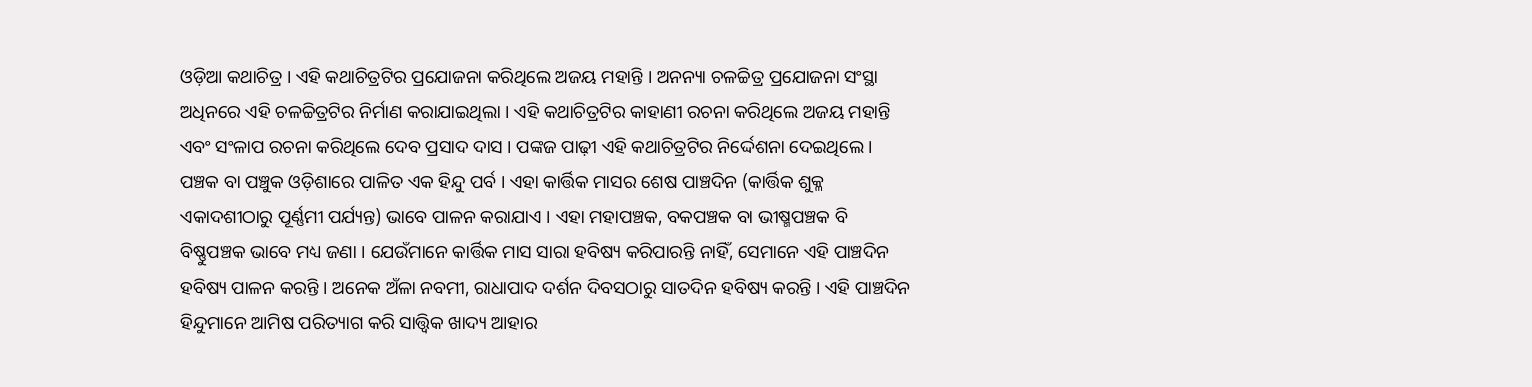ଓଡ଼ିଆ କଥାଚିତ୍ର । ଏହି କଥାଚିତ୍ରଟିର ପ୍ରଯୋଜନା କରିଥିଲେ ଅଜୟ ମହାନ୍ତି । ଅନନ୍ୟା ଚଳଚ୍ଚିତ୍ର ପ୍ରଯୋଜନା ସଂସ୍ଥା ଅଧିନରେ ଏହି ଚଳଚ୍ଚିତ୍ରଟିର ନିର୍ମାଣ କରାଯାଇଥିଲା । ଏହି କଥାଚିତ୍ରଟିର କାହାଣୀ ରଚନା କରିଥିଲେ ଅଜୟ ମହାନ୍ତି ଏବଂ ସଂଳାପ ରଚନା କରିଥିଲେ ଦେବ ପ୍ରସାଦ ଦାସ । ପଙ୍କଜ ପାଢ଼ୀ ଏହି କଥାଚିତ୍ରଟିର ନିର୍ଦ୍ଦେଶନା ଦେଇଥିଲେ ।
ପଞ୍ଚକ ବା ପଞ୍ଚୁକ ଓଡ଼ିଶାରେ ପାଳିତ ଏକ ହିନ୍ଦୁ ପର୍ବ । ଏହା କାର୍ତ୍ତିକ ମାସର ଶେଷ ପାଞ୍ଚଦିନ (କାର୍ତ୍ତିକ ଶୁକ୍ଳ ଏକାଦଶୀଠାରୁ ପୂର୍ଣ୍ଣମୀ ପର୍ଯ୍ୟନ୍ତ) ଭାବେ ପାଳନ କରାଯାଏ । ଏହା ମହାପଞ୍ଚକ, ବକପଞ୍ଚକ ବା ଭୀଷ୍ମପଞ୍ଚକ ବି ବିଷ୍ଣୁପଞ୍ଚକ ଭାବେ ମଧ୍ୟ ଜଣା । ଯେଉଁମାନେ କାର୍ତ୍ତିକ ମାସ ସାରା ହବିଷ୍ୟ କରିପାରନ୍ତି ନାହିଁ, ସେମାନେ ଏହି ପାଞ୍ଚଦିନ ହବିଷ୍ୟ ପାଳନ କରନ୍ତି । ଅନେକ ଅଁଳା ନବମୀ, ରାଧାପାଦ ଦର୍ଶନ ଦିବସଠାରୁ ସାତଦିନ ହବିଷ୍ୟ କରନ୍ତି । ଏହି ପାଞ୍ଚଦିନ ହିନ୍ଦୁମାନେ ଆମିଷ ପରିତ୍ୟାଗ କରି ସାତ୍ତ୍ୱିକ ଖାଦ୍ୟ ଆହାର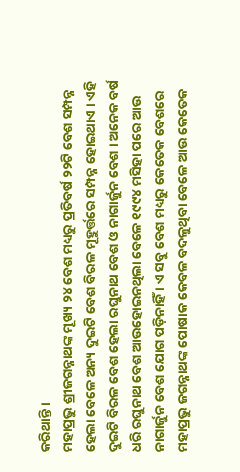କରିଥାନ୍ତି ।
ମହାପ୍ରଭୁ ଶ୍ରୀଜଗନ୍ନାଥଙ୍କ ମୂଖ୍ୟ ୨୪ ବେଶ ମଧ୍ୟରୁ ପ୍ରତିବର୍ଷ ୨୨ଟି ବେଶ ସମ୍ପନ୍ନ ହେଲା ବେଳେ ଅନ୍ୟ ଦୁଇଟି ବେଶ ବିରଳ ମୂହୁର୍ତ୍ତରେ ସମ୍ପନ୍ନ ହୋଇଥାଏ । ଏହି ଦୁଇଟି ବିରଳ ବେଶ ହେଲା ରଘୁନାଥ ବେଶ ଓ ନାଗାର୍ଜୁନ ବେଶ । ଅନେକ ବର୍ଷ ଧରି ରଘୁନାଥ ବେଶ ଆଉହୋଇନଥିଲା ବେଳେ ୧୯୯୪ ମସିହା ପରେ ଆଉ ନାଗାର୍ଜୁନ ବେଶ ଯୋଗ ପଡ଼ିନାହିଁ । ଏ ସବୁ ବେଶ ମଧ୍ୟରୁ କେତେକ ବେଶରେ ମହାପ୍ରଭୁ ଜଗନ୍ନାଥଙ୍କ ପୋଷାକ କେବଳ ବଦଳୁଥିବା ବେଳେ ଆଉ କେତେକ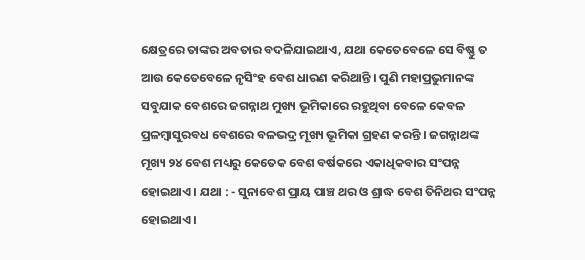କ୍ଷେତ୍ରରେ ତାଙ୍କର ଅବତାର ବଦଳିଯାଇଥାଏ, ଯଥା କେତେବେଳେ ସେ ବିଷ୍ଣୁ ତ ଆଉ କେତେବେଳେ ନୃସିଂହ ବେଶ ଧାରଣ କରିଥାନ୍ତି । ପୁଣି ମହାପ୍ରଭୁମାନଙ୍କ ସବୁଯାକ ବେଶରେ ଜଗନ୍ନାଥ ମୁଖ୍ୟ ଭୂମିକାରେ ରହୁଥିବା ବେଳେ କେବଳ ପ୍ରଳମ୍ବାସୁରବଧ ବେଶରେ ବଳଭଦ୍ର ମୂଖ୍ୟ ଭୂମିକା ଗ୍ରହଣ କରନ୍ତି । ଜଗନ୍ନାଥଙ୍କ ମୂଖ୍ୟ ୨୪ ବେଶ ମଧ୍ୟରୁ କେତେକ ବେଶ ବର୍ଷକରେ ଏକାଧିକବାର ସଂପନ୍ନ ହୋଇଥାଏ । ଯଥା : - ସୁନାବେଶ ପ୍ରାୟ ପାଞ୍ଚ ଥର ଓ ଶ୍ରାଦ୍ଧ ବେଶ ତିନିଥର ସଂପନ୍ନ ହୋଇଥାଏ ।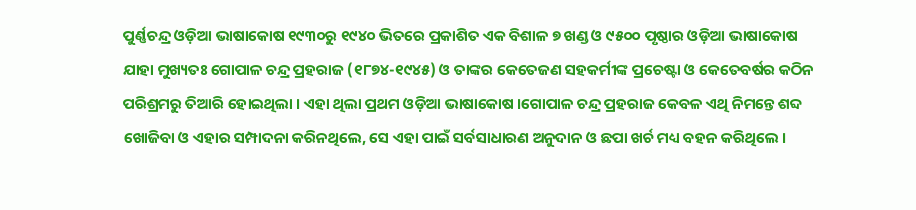ପୁର୍ଣ୍ଣଚନ୍ଦ୍ର ଓଡ଼ିଆ ଭାଷାକୋଷ ୧୯୩୦ରୁ ୧୯୪୦ ଭିତରେ ପ୍ରକାଶିତ ଏକ ବିଶାଳ ୭ ଖଣ୍ଡ ଓ ୯୫୦୦ ପୃଷ୍ଠାର ଓଡ଼ିଆ ଭାଷାକୋଷ ଯାହା ମୁଖ୍ୟତଃ ଗୋପାଳ ଚନ୍ଦ୍ର ପ୍ରହରାଜ (୧୮୭୪-୧୯୪୫) ଓ ତାଙ୍କର କେତେଜଣ ସହକର୍ମୀଙ୍କ ପ୍ରଚେଷ୍ଟା ଓ କେତେବର୍ଷର କଠିନ ପରିଶ୍ରମରୁ ତିଆରି ହୋଇଥିଲା । ଏହା ଥିଲା ପ୍ରଥମ ଓଡ଼ିଆ ଭାଷାକୋଷ ।ଗୋପାଳ ଚନ୍ଦ୍ର ପ୍ରହରାଜ କେବଳ ଏଥି ନିମନ୍ତେ ଶବ୍ଦ ଖୋଜିବା ଓ ଏହାର ସମ୍ପାଦନା କରିନଥିଲେ, ସେ ଏହା ପାଇଁ ସର୍ବସାଧାରଣ ଅନୁଦାନ ଓ ଛପା ଖର୍ଚ ମଧ୍ୟ ବହନ କରିଥିଲେ ।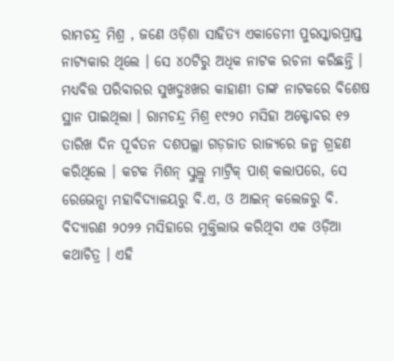ରାମଚନ୍ଦ୍ର ମିଶ୍ର , ଜଣେ ଓଡ଼ିଶା ସାହିତ୍ୟ ଏକାଡେମୀ ପୁରସ୍କାରପ୍ରାପ୍ତ ନାଟ୍ୟକାର ଥିଲେ । ସେ ୪୦ଟିରୁ ଅଧିକ ନାଟକ ରଚନା କରିଛନ୍ତି । ମଧ୍ୟବିତ୍ତ ପରିବାରର ସୁଖଦୁଃଖର କାହାଣୀ ତାଙ୍କ ନାଟକରେ ବିଶେଷ ସ୍ଥାନ ପାଇଥିଲା । ରାମଚନ୍ଦ୍ର ମିଶ୍ର ୧୯୨୦ ମସିହା ଅକ୍ଟୋବର ୧୨ ତାରିଖ ଦିନ ପୂର୍ବତନ ଦଶପଲ୍ଲା ଗଡ଼ଜାତ ରାଜ୍ୟରେ ଜନ୍ମ ଗ୍ରହଣ କରିଥିଲେ । କଟକ ମିଶନ୍ ସ୍କୁଲ୍ରୁ ମାଟ୍ରିକ୍ ପାଶ୍ କଲାପରେ, ସେ ରେଭେନ୍ସା ମହାବିଦ୍ୟାଳୟରୁ ବି.ଏ, ଓ ଆଇନ୍ କଲେଜରୁ ବି.
ବିଦ୍ୟାରଣ ୨୦୨୨ ମସିହାରେ ମୁକ୍ତିଲାଭ କରିଥିବା ଏକ ଓଡ଼ିଆ କଥାଚିତ୍ର । ଏହି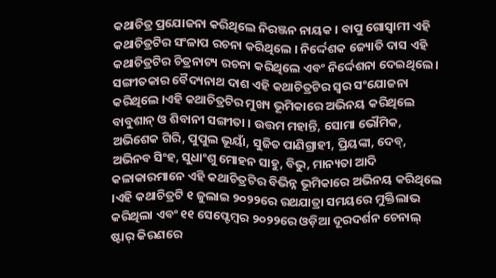କଥାଚିତ୍ର ପ୍ରଯୋଜନା କରିଥିଲେ ନିରଞ୍ଜନ ନାୟକ । ବାପୁ ଗୋସ୍ୱାମୀ ଏହି କଥାଚିତ୍ରଟିର ସଂଳାପ ରଚନା କରିଥିଲେ । ନିର୍ଦ୍ଦେଶକ ଜ୍ୟୋତି ଦାସ ଏହି କଥାଚିତ୍ରଟିର ଚିତ୍ରନାଟ୍ୟ ରଚନା କରିଥିଲେ ଏବଂ ନିର୍ଦ୍ଦେଶନା ଦେଇଥିଲେ । ସଙ୍ଗୀତକାର ବୈଦ୍ୟନାଥ ଦାଶ ଏହି କଥାଚିତ୍ରଟିର ସ୍ୱର ସଂଯୋଜନା କରିଥିଲେ ।ଏହି କଥାଚିତ୍ରଟିର ମୁଖ୍ୟ ଭୂମିକାରେ ଅଭିନୟ କରିଥିଲେ ବାବୁଶାନ୍ ଓ ଶିବାନୀ ସଙ୍ଗୀତା । ଉତ୍ତମ ମହାନ୍ତି, ସୋମା ଭୌମିକ, ଅଭିଶେକ ଗିରି, ପୁପୁଲ ଭୂୟାଁ, ସୁଜିତ ପାଣିଗ୍ରାହୀ, ପ୍ରିୟଙ୍କା, ଦେବ୍, ଅଭିନବ ସିଂହ, ସୁଧାଂଶୁ ମୋହନ ସାହୁ, ବିଭୁ, ମାନ୍ୟତା ଆଦି କଳାକାରମାନେ ଏହି କଥାଚିତ୍ରଟିର ବିଭିନ୍ନ ଭୂମିକାରେ ଅଭିନୟ କରିଥିଲେ ।ଏହି କଥାଚିତ୍ରଟି ୧ ଜୁଲାଇ ୨୦୨୨ରେ ରଥଯାତ୍ରା ସମୟରେ ମୁକ୍ତିଲାଭ କରିଥିଲା ଏବଂ ୧୧ ସେପ୍ଟେମ୍ବର ୨୦୨୨ରେ ଓଡ଼ିଆ ଦୂରଦର୍ଶନ ଚେନାଲ୍ ଷ୍ଟାର୍ କିରଣରେ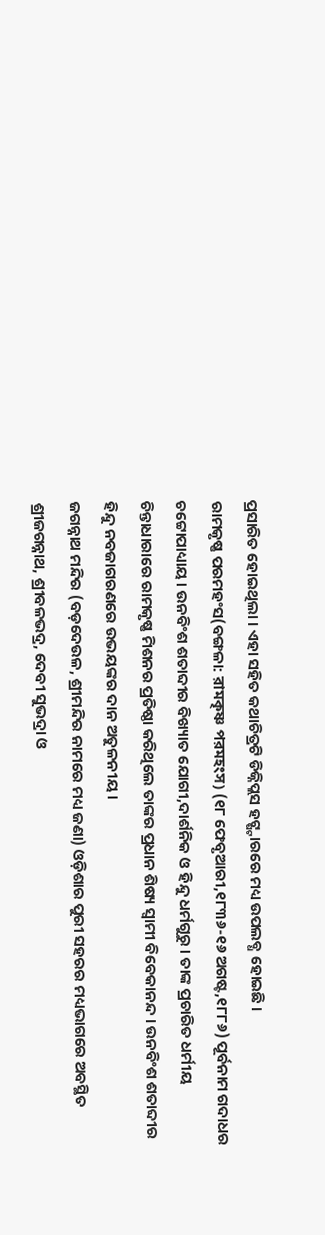ପ୍ରସାରିତ ହୋଇଥିଲା । ଏହା ସହିତ କଥାଚିତ୍ରଟି ଡିଜ୍ନିପ୍ଲସ ହଟ୍ଷ୍ଟାରରେ ମଧ୍ୟ ଉପଲବ୍ଧ ହୋଇଛି ।
ରାମକୃଷ୍ଣ ପରମହଂସ(ବଙ୍ଗଳା: রামকৃষ্ণ পরমহংস) (୧୮ ଫେବୃଆରୀ,୧୮୩୬-୧୬ ଅଗଷ୍ଟ,୧୮୮୬) ପୂର୍ବନାମ ଗଦାଧର ଚଟ୍ଟୋପାଧ୍ୟାୟ । ଉନବିଂଶ ଶତାବ୍ଦୀର ବିଖ୍ୟାତ ଯୋଗୀ,ଦାର୍ଶନିକ ଓ ହିନ୍ଦୁ ଧର୍ମଗୁରୁ । ତାଙ୍କ ପ୍ରଚାରିତ ଧର୍ମୀୟ ଚିନ୍ତାଧାରାରେ ରାମକୃଷ୍ଣ ମିଶନର ପ୍ରତିଷ୍ଠା କରିଥିଲେ ତାଙ୍କର ପ୍ରଧାନ ଶିଷ୍ୟ ସ୍ୱାମୀ ବିବେକାନନ୍ଦ । ଉନବିଂଶ ଶତାବ୍ଦୀର ହିନ୍ଦୁ ନବଜାଗରଣରେ ଉଭୟଙ୍କର ଦାନ ଅତୁଳନୀୟ ।
ଜଗନ୍ନାଥ ମନ୍ଦିର (ବଡ଼ଦେଉଳ, ଶ୍ରୀମନ୍ଦିର ନାମରେ ମଧ୍ୟ ଜଣା) ଓଡ଼ିଶାର ପୁରୀ ସହରର ମଧ୍ୟଭାଗରେ ଅବସ୍ଥିତ ଶ୍ରୀଜଗନ୍ନାଥ, ଶ୍ରୀବଳଭଦ୍ର, ଦେବୀ ସୁଭଦ୍ରା ଓ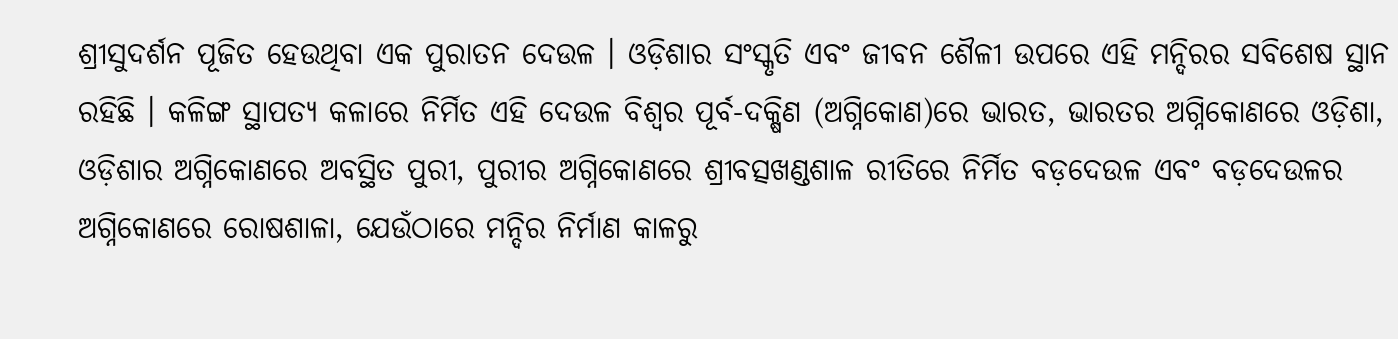ଶ୍ରୀସୁଦର୍ଶନ ପୂଜିତ ହେଉଥିବା ଏକ ପୁରାତନ ଦେଉଳ । ଓଡ଼ିଶାର ସଂସ୍କୃତି ଏବଂ ଜୀବନ ଶୈଳୀ ଉପରେ ଏହି ମନ୍ଦିରର ସବିଶେଷ ସ୍ଥାନ ରହିଛି । କଳିଙ୍ଗ ସ୍ଥାପତ୍ୟ କଳାରେ ନିର୍ମିତ ଏହି ଦେଉଳ ବିଶ୍ୱର ପୂର୍ବ-ଦକ୍ଷିଣ (ଅଗ୍ନିକୋଣ)ରେ ଭାରତ, ଭାରତର ଅଗ୍ନିକୋଣରେ ଓଡ଼ିଶା, ଓଡ଼ିଶାର ଅଗ୍ନିକୋଣରେ ଅବସ୍ଥିତ ପୁରୀ, ପୁରୀର ଅଗ୍ନିକୋଣରେ ଶ୍ରୀବତ୍ସଖଣ୍ଡଶାଳ ରୀତିରେ ନିର୍ମିତ ବଡ଼ଦେଉଳ ଏବଂ ବଡ଼ଦେଉଳର ଅଗ୍ନିକୋଣରେ ରୋଷଶାଳା, ଯେଉଁଠାରେ ମନ୍ଦିର ନିର୍ମାଣ କାଳରୁ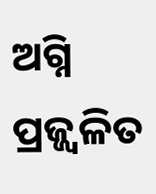ଅଗ୍ନି ପ୍ରଜ୍ଜ୍ୱଳିତ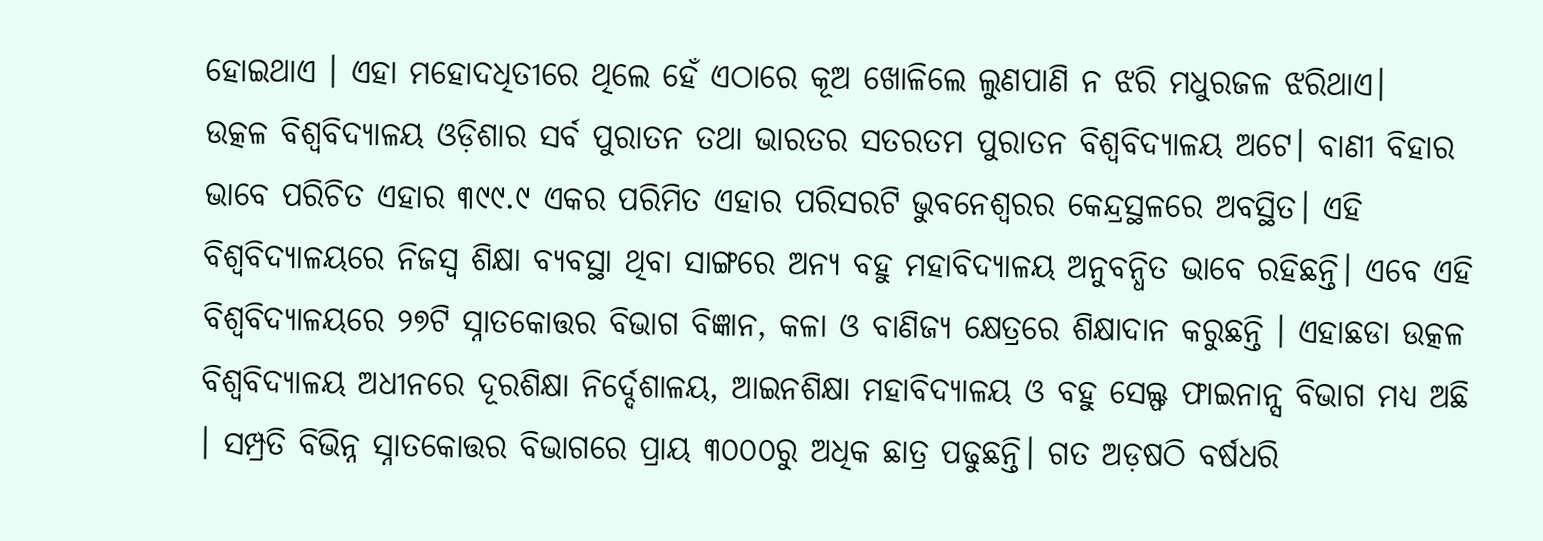ହୋଇଥାଏ । ଏହା ମହୋଦଧିତୀରେ ଥିଲେ ହେଁ ଏଠାରେ କୂଅ ଖୋଳିଲେ ଲୁଣପାଣି ନ ଝରି ମଧୁରଜଳ ଝରିଥାଏ।
ଉତ୍କଳ ବିଶ୍ୱବିଦ୍ୟାଳୟ ଓଡ଼ିଶାର ସର୍ବ ପୁରାତନ ତଥା ଭାରତର ସତରତମ ପୁରାତନ ବିଶ୍ୱବିଦ୍ୟାଳୟ ଅଟେ। ବାଣୀ ବିହାର ଭାବେ ପରିଚିତ ଏହାର ୩୯୯.୯ ଏକର ପରିମିତ ଏହାର ପରିସରଟି ଭୁବନେଶ୍ୱରର କେନ୍ଦ୍ରସ୍ଥଳରେ ଅବସ୍ଥିତ। ଏହି ବିଶ୍ୱବିଦ୍ୟାଳୟରେ ନିଜସ୍ୱ ଶିକ୍ଷା ବ୍ୟବସ୍ଥା ଥିବା ସାଙ୍ଗରେ ଅନ୍ୟ ବହୁ ମହାବିଦ୍ୟାଳୟ ଅନୁବନ୍ଧିତ ଭାବେ ରହିଛନ୍ତି। ଏବେ ଏହି ବିଶ୍ୱବିଦ୍ୟାଳୟରେ ୨୭ଟି ସ୍ନାତକୋତ୍ତର ବିଭାଗ ବିଜ୍ଞାନ, କଳା ଓ ବାଣିଜ୍ୟ କ୍ଷେତ୍ରରେ ଶିକ୍ଷାଦାନ କରୁଛନ୍ତି । ଏହାଛଡା ଉତ୍କଳ ବିଶ୍ୱବିଦ୍ୟାଳୟ ଅଧୀନରେ ଦୂରଶିକ୍ଷା ନିର୍ଦ୍ଦେଶାଳୟ, ଆଇନଶିକ୍ଷା ମହାବିଦ୍ୟାଳୟ ଓ ବହୁ ସେଲ୍ଫ ଫାଇନାନ୍ସ ବିଭାଗ ମଧ୍ୟ ଅଛି । ସମ୍ପ୍ରତି ବିଭିନ୍ନ ସ୍ନାତକୋତ୍ତର ବିଭାଗରେ ପ୍ରାୟ ୩୦୦୦ରୁ ଅଧିକ ଛାତ୍ର ପଢୁଛନ୍ତି। ଗତ ଅଡ଼ଷଠି ବର୍ଷଧରି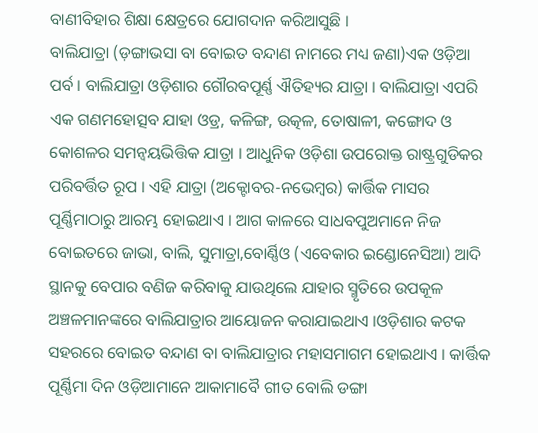ବାଣୀବିହାର ଶିକ୍ଷା କ୍ଷେତ୍ରରେ ଯୋଗଦାନ କରିଆସୁଛି ।
ବାଲିଯାତ୍ରା (ଡ଼ଙ୍ଗାଭସା ବା ବୋଇତ ବନ୍ଦାଣ ନାମରେ ମଧ୍ୟ ଜଣା)ଏକ ଓଡ଼ିଆ ପର୍ବ । ବାଲିଯାତ୍ରା ଓଡ଼ିଶାର ଗୌରବପୂର୍ଣ୍ଣ ଐତିହ୍ୟର ଯାତ୍ରା । ବାଲିଯାତ୍ରା ଏପରି ଏକ ଗଣମହୋତ୍ସବ ଯାହା ଓଡ୍ର, କଳିଙ୍ଗ, ଉତ୍କଳ, ତୋଷାଳୀ, କଙ୍ଗୋଦ ଓ କୋଶଳର ସମନ୍ୱୟଭିତ୍ତିକ ଯାତ୍ରା । ଆଧୁନିକ ଓଡ଼ିଶା ଉପରୋକ୍ତ ରାଷ୍ଟ୍ରଗୁଡିକର ପରିବର୍ତ୍ତିତ ରୂପ । ଏହି ଯାତ୍ରା (ଅକ୍ଟୋବର-ନଭେମ୍ବର) କାର୍ତ୍ତିକ ମାସର ପୂର୍ଣ୍ଣିମାଠାରୁ ଆରମ୍ଭ ହୋଇଥାଏ । ଆଗ କାଳରେ ସାଧବପୁଅମାନେ ନିଜ ବୋଇତରେ ଜାଭା, ବାଲି, ସୁମାତ୍ରା,ବୋର୍ଣ୍ଣିଓ (ଏବେକାର ଇଣ୍ଡୋନେସିଆ) ଆଦି ସ୍ଥାନକୁ ବେପାର ବଣିଜ କରିବାକୁ ଯାଉଥିଲେ ଯାହାର ସ୍ମୃତିରେ ଉପକୂଳ ଅଞ୍ଚଳମାନଙ୍କରେ ବାଲିଯାତ୍ରାର ଆୟୋଜନ କରାଯାଇଥାଏ ।ଓଡ଼ିଶାର କଟକ ସହରରେ ବୋଇତ ବନ୍ଦାଣ ବା ବାଲିଯାତ୍ରାର ମହାସମାଗମ ହୋଇଥାଏ । କାର୍ତ୍ତିକ ପୂର୍ଣ୍ଣିମା ଦିନ ଓଡ଼ିଆମାନେ ଆକାମାବୈ ଗୀତ ବୋଲି ଡଙ୍ଗା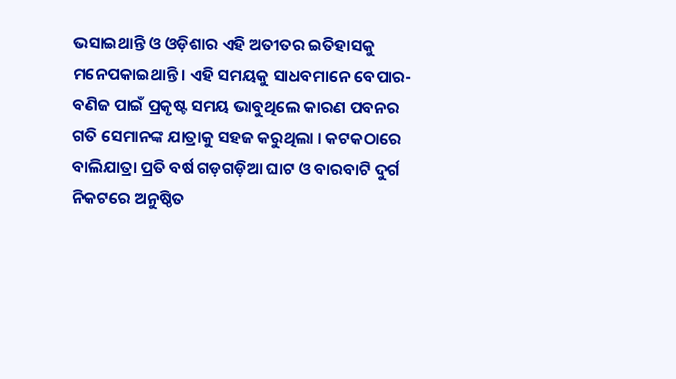ଭସାଇଥାନ୍ତି ଓ ଓଡ଼ିଶାର ଏହି ଅତୀତର ଇତିହାସକୁ ମନେପକାଇଥାନ୍ତି । ଏହି ସମୟକୁ ସାଧବମାନେ ବେପାର-ବଣିଜ ପାଇଁ ପ୍ରକୃଷ୍ଟ ସମୟ ଭାବୁଥିଲେ କାରଣ ପବନର ଗତି ସେମାନଙ୍କ ଯାତ୍ରାକୁ ସହଜ କରୁଥିଲା । କଟକଠାରେ ବାଲିଯାତ୍ରା ପ୍ରତି ବର୍ଷ ଗଡ଼ଗଡ଼ିଆ ଘାଟ ଓ ବାରବାଟି ଦୁର୍ଗ ନିକଟରେ ଅନୁଷ୍ଠିତ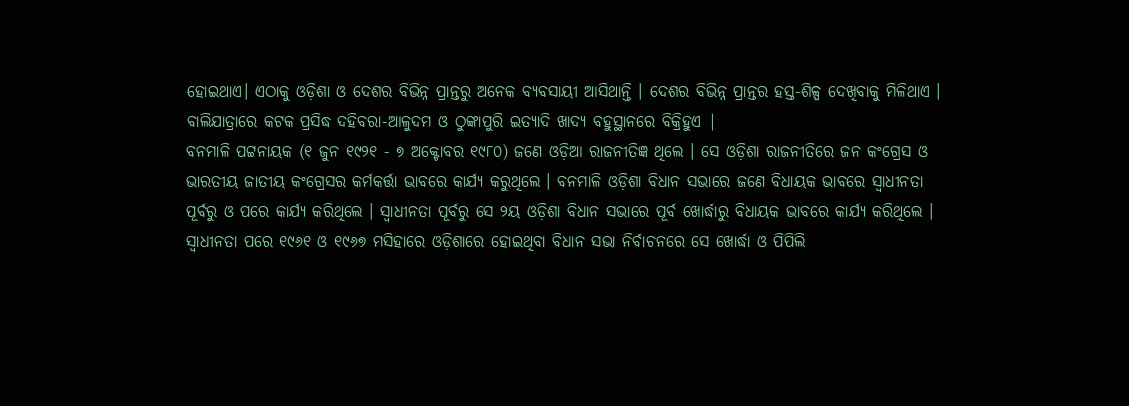ହୋଇଥାଏ। ଏଠାକୁ ଓଡ଼ିଶା ଓ ଦେଶର ବିଭିନ୍ନ ପ୍ରାନ୍ତରୁ ଅନେକ ବ୍ୟବସାୟୀ ଆସିଥାନ୍ତି । ଦେଶର ବିଭିନ୍ନ ପ୍ରାନ୍ତର ହସ୍ତ-ଶିଳ୍ପ ଦେଖିବାକୁ ମିଳିଥାଏ । ବାଲିଯାତ୍ରାରେ କଟକ ପ୍ରସିଦ୍ଧ ଦହିବରା-ଆଳୁଦମ ଓ ଠୁଙ୍କାପୁରି ଇତ୍ୟାଦି ଖାଦ୍ୟ ବହୁସ୍ଥାନରେ ବିକ୍ରିହୁଏ |
ବନମାଳି ପଟ୍ଟନାୟକ (୧ ଜୁନ ୧୯୨୧ - ୭ ଅକ୍ଟୋବର ୧୯୮୦) ଜଣେ ଓଡ଼ିଆ ରାଜନୀତିଜ୍ଞ ଥିଲେ । ସେ ଓଡ଼ିଶା ରାଜନୀତିରେ ଜନ କଂଗ୍ରେସ ଓ ଭାରତୀୟ ଜାତୀୟ କଂଗ୍ରେସର କର୍ମକର୍ତ୍ତା ଭାବରେ କାର୍ଯ୍ୟ କରୁଥିଲେ । ବନମାଳି ଓଡ଼ିଶା ବିଧାନ ସଭାରେ ଜଣେ ବିଧାୟକ ଭାବରେ ସ୍ୱାଧୀନତା ପୂର୍ବରୁ ଓ ପରେ କାର୍ଯ୍ୟ କରିଥିଲେ । ସ୍ୱାଧୀନତା ପୂର୍ବରୁ ସେ ୨ୟ ଓଡ଼ିଶା ବିଧାନ ସଭାରେ ପୂର୍ବ ଖୋର୍ଦ୍ଧାରୁ ବିଧାୟକ ଭାବରେ କାର୍ଯ୍ୟ କରିଥିଲେ । ସ୍ୱାଧୀନତା ପରେ ୧୯୬୧ ଓ ୧୯୬୭ ମସିହାରେ ଓଡ଼ିଶାରେ ହୋଇଥିବା ବିଧାନ ସଭା ନିର୍ବାଚନରେ ସେ ଖୋର୍ଦ୍ଧା ଓ ପିପିଲି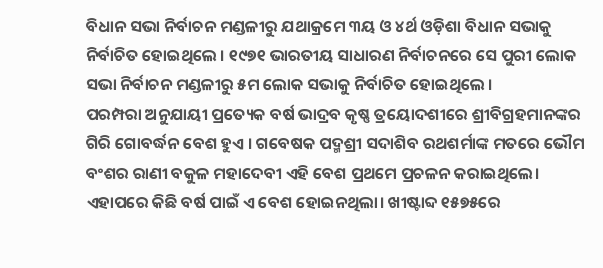ବିଧାନ ସଭା ନିର୍ବାଚନ ମଣ୍ଡଳୀରୁ ଯଥାକ୍ରମେ ୩ୟ ଓ ୪ର୍ଥ ଓଡ଼ିଶା ବିଧାନ ସଭାକୁ ନିର୍ବାଚିତ ହୋଇଥିଲେ । ୧୯୭୧ ଭାରତୀୟ ସାଧାରଣ ନିର୍ବାଚନରେ ସେ ପୁରୀ ଲୋକ ସଭା ନିର୍ବାଚନ ମଣ୍ଡଳୀରୁ ୫ମ ଲୋକ ସଭାକୁ ନିର୍ବାଚିତ ହୋଇଥିଲେ ।
ପରମ୍ପରା ଅନୁଯାୟୀ ପ୍ରତ୍ୟେକ ବର୍ଷ ଭାଦ୍ରବ କୃଷ୍ଣ ତ୍ରୟୋଦଶୀରେ ଶ୍ରୀବିଗ୍ରହମାନଙ୍କର ଗିରି ଗୋବର୍ଦ୍ଧନ ବେଶ ହୁଏ । ଗବେଷକ ପଦ୍ମଶ୍ରୀ ସଦାଶିବ ରଥଶର୍ମାଙ୍କ ମତରେ ଭୌମ ବଂଶର ରାଣୀ ବକୁଳ ମହାଦେବୀ ଏହି ବେଶ ପ୍ରଥମେ ପ୍ରଚଳନ କରାଇଥିଲେ। ଏହାପରେ କିଛି ବର୍ଷ ପାଇଁ ଏ ବେଶ ହୋଇନଥିଲା। ଖୀଷ୍ଟାବ୍ଦ ୧୫୭୫ରେ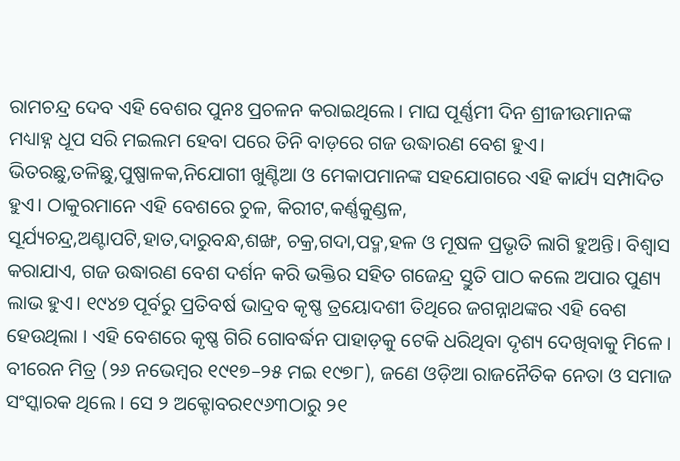ରାମଚନ୍ଦ୍ର ଦେବ ଏହି ବେଶର ପୁନଃ ପ୍ରଚଳନ କରାଇଥିଲେ। ମାଘ ପୂର୍ଣ୍ଣମୀ ଦିନ ଶ୍ରୀଜୀଉମାନଙ୍କ ମଧ୍ୟାହ୍ନ ଧୂପ ସରି ମଇଲମ ହେବା ପରେ ତିନି ବାଡ଼ରେ ଗଜ ଉଦ୍ଧାରଣ ବେଶ ହୁଏ। ଭିତରଛୁ,ତଳିଛୁ,ପୁଷ୍ପାଳକ,ନିଯୋଗୀ ଖୁଣ୍ଟିଆ ଓ ମେକାପମାନଙ୍କ ସହଯୋଗରେ ଏହି କାର୍ଯ୍ୟ ସମ୍ପାଦିତ ହୁଏ। ଠାକୁରମାନେ ଏହି ବେଶରେ ଚୁଳ, କିରୀଟ,କର୍ଣ୍ଣକୁଣ୍ଡଳ, ସୂର୍ଯ୍ୟଚନ୍ଦ୍ର,ଅଣ୍ଟାପଟି,ହାତ,ଦାରୁବନ୍ଧ,ଶଙ୍ଖ, ଚକ୍ର,ଗଦା,ପଦ୍ମ,ହଳ ଓ ମୂଷଳ ପ୍ରଭୃତି ଲାଗି ହୁଅନ୍ତି। ବିଶ୍ୱାସ କରାଯାଏ, ଗଜ ଉଦ୍ଧାରଣ ବେଶ ଦର୍ଶନ କରି ଭକ୍ତିର ସହିତ ଗଜେନ୍ଦ୍ର ସ୍ତୁତି ପାଠ କଲେ ଅପାର ପୁଣ୍ୟ ଲାଭ ହୁଏ। ୧୯୪୭ ପୂର୍ବରୁ ପ୍ରତିବର୍ଷ ଭାଦ୍ରବ କୃଷ୍ଣ ତ୍ରୟୋଦଶୀ ତିଥିରେ ଜଗନ୍ନାଥଙ୍କର ଏହି ବେଶ ହେଉଥିଲା । ଏହି ବେଶରେ କୃଷ୍ଣ ଗିରି ଗୋବର୍ଦ୍ଧନ ପାହାଡ଼କୁ ଟେକି ଧରିଥିବା ଦୃଶ୍ୟ ଦେଖିବାକୁ ମିଳେ ।
ବୀରେନ ମିତ୍ର (୨୬ ନଭେମ୍ବର ୧୯୧୭–୨୫ ମଇ ୧୯୭୮), ଜଣେ ଓଡ଼ିଆ ରାଜନୈତିକ ନେତା ଓ ସମାଜ ସଂସ୍କାରକ ଥିଲେ । ସେ ୨ ଅକ୍ଟୋବର୧୯୬୩ଠାରୁ ୨୧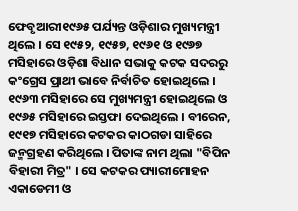ଫେବୃଆରୀ୧୯୬୫ ପର୍ଯ୍ୟନ୍ତ ଓଡ଼ିଶାର ମୁଖ୍ୟମନ୍ତ୍ରୀ ଥିଲେ । ସେ ୧୯୫୨, ୧୯୫୭, ୧୯୬୧ ଓ ୧୯୬୭ ମସିହାରେ ଓଡ଼ିଶା ବିଧାନ ସଭାକୁ କଟକ ସଦରରୁ କଂଗ୍ରେସ ପ୍ରାଥୀ ଭାବେ ନିର୍ବାଚିତ ହୋଇଥିଲେ । ୧୯୬୩ ମସିହାରେ ସେ ମୁଖ୍ୟମନ୍ତ୍ରୀ ହୋଇଥିଲେ ଓ ୧୯୬୫ ମସିହାରେ ଇସ୍ତଫା ଦେଇଥିଲେ । ବୀରେନ, ୧୯୧୭ ମସିହାରେ କଟକର କାଠଗଡା ସାହିରେ ଜନ୍ମଗ୍ରହଣ କରିଥିଲେ । ପିତାଙ୍କ ନାମ ଥିଲା "ବିପିନ ବିହାରୀ ମିତ୍ର" । ସେ କଟକର ପ୍ୟାରୀମୋହନ ଏକାଡେମୀ ଓ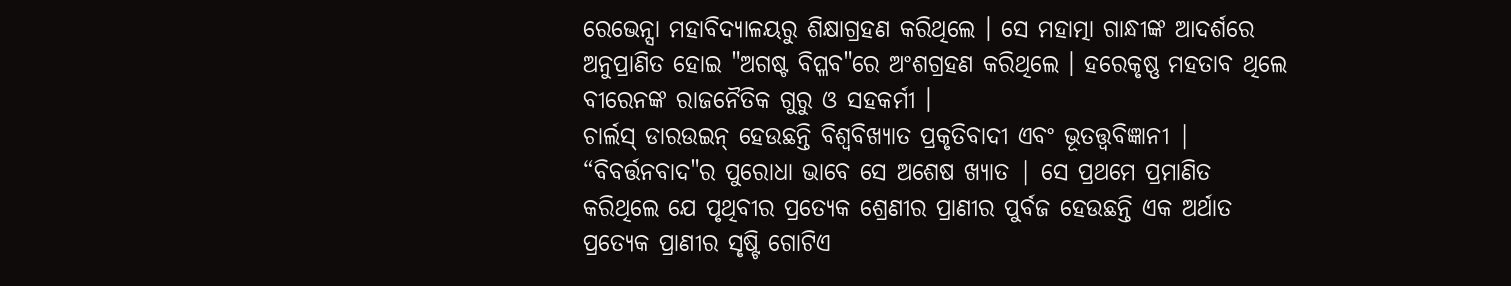ରେଭେନ୍ସା ମହାବିଦ୍ୟାଳୟରୁ ଶିକ୍ଷାଗ୍ରହଣ କରିଥିଲେ । ସେ ମହାତ୍ମା ଗାନ୍ଧୀଙ୍କ ଆଦର୍ଶରେ ଅନୁପ୍ରାଣିତ ହୋଇ "ଅଗଷ୍ଟ ବିପ୍ଳବ"ରେ ଅଂଶଗ୍ରହଣ କରିଥିଲେ । ହରେକୃଷ୍ଣ ମହତାବ ଥିଲେ ବୀରେନଙ୍କ ରାଜନୈତିକ ଗୁରୁ ଓ ସହକର୍ମୀ ।
ଚାର୍ଲସ୍ ଡାରଉଇନ୍ ହେଉଛନ୍ତି ବିଶ୍ୱବିଖ୍ୟାତ ପ୍ରକୃତିବାଦୀ ଏବଂ ଭୂତତ୍ତ୍ୱବିଜ୍ଞାନୀ | “ବିବର୍ତ୍ତନବାଦ"ର ପୁରୋଧା ଭାବେ ସେ ଅଶେଷ ଖ୍ୟାତ | ସେ ପ୍ରଥମେ ପ୍ରମାଣିତ କରିଥିଲେ ଯେ ପୃଥିବୀର ପ୍ରତ୍ୟେକ ଶ୍ରେଣୀର ପ୍ରାଣୀର ପୁର୍ବଜ ହେଉଛନ୍ତି ଏକ ଅର୍ଥାତ ପ୍ରତ୍ୟେକ ପ୍ରାଣୀର ସୃଷ୍ଟି ଗୋଟିଏ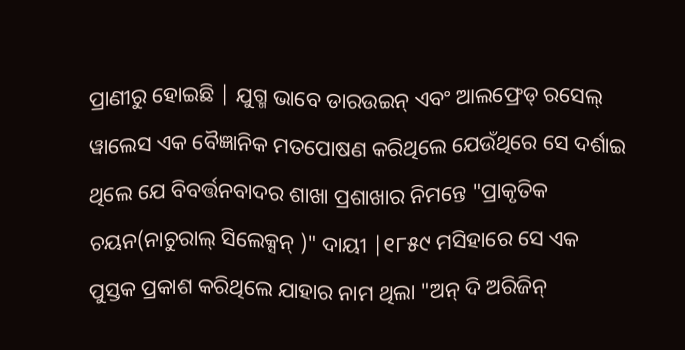ପ୍ରାଣୀରୁ ହୋଇଛି | ଯୁଗ୍ମ ଭାବେ ଡାରଉଇନ୍ ଏବଂ ଆଲଫ୍ରେଡ୍ ରସେଲ୍ ୱାଲେସ ଏକ ବୈଜ୍ଞାନିକ ମତପୋଷଣ କରିଥିଲେ ଯେଉଁଥିରେ ସେ ଦର୍ଶାଇ ଥିଲେ ଯେ ବିବର୍ତ୍ତନବାଦର ଶାଖା ପ୍ରଶାଖାର ନିମନ୍ତେ "ପ୍ରାକୃତିକ ଚୟନ(ନାଚୁରାଲ୍ ସିଲେକ୍ସନ୍ )" ଦାୟୀ |୧୮୫୯ ମସିହାରେ ସେ ଏକ ପୁସ୍ତକ ପ୍ରକାଶ କରିଥିଲେ ଯାହାର ନାମ ଥିଲା "ଅନ୍ ଦି ଅରିଜିନ୍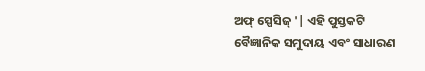ଅଫ୍ ସ୍ପେସିଜ୍ '| ଏହି ପୁସ୍ତକଟି ବୈଜ୍ଞାନିକ ସମୁଦାୟ ଏବଂ ସାଧାରଣ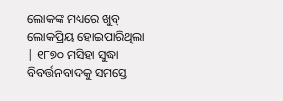ଲୋକଙ୍କ ମଧ୍ୟରେ ଖୁବ୍ ଲୋକପ୍ରିୟ ହୋଇପାରିଥିଲା | ୧୮୭୦ ମସିହା ସୁଦ୍ଧା ବିବର୍ତ୍ତନବାଦକୁ ସମସ୍ତେ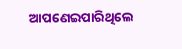ଆପଣେଇପାରିଥିଲେ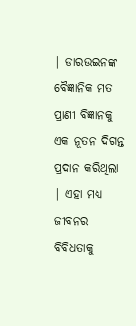| ଡାରଉଇନଙ୍କ ବୈଜ୍ଞାନିକ ମତ ପ୍ରାଣୀ ବିଜ୍ଞାନକୁ ଏକ ନୂତନ ଦିଗନ୍ତ ପ୍ରଦାନ କରିଥିଲା | ଏହା ମଧ୍ୟ ଜୀବନର ବିବିଧତାକୁ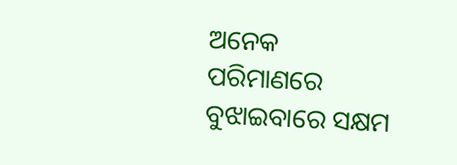ଅନେକ ପରିମାଣରେ ବୁଝାଇବାରେ ସକ୍ଷମ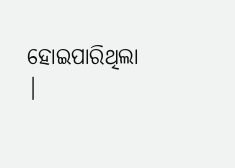ହୋଇପାରିଥିଲା |